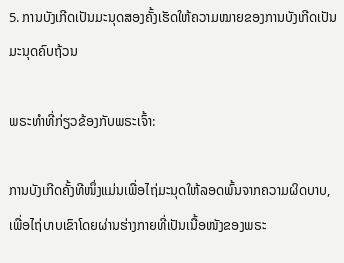5. ການບັງເກີດເປັນມະນຸດສອງຄັ້ງເຮັດໃຫ້ຄວາມໝາຍຂອງການບັງເກີດເປັນມະນຸດຄົບຖ້ວນ

ພຣະທຳທີ່ກ່ຽວຂ້ອງກັບພຣະເຈົ້າ:

ການບັງເກີດຄັ້ງທີໜຶ່ງແມ່ນເພື່ອໄຖ່ມະນຸດໃຫ້ລອດພົ້ນຈາກຄວາມຜິດບາບ, ເພື່ອໄຖ່ບາບເຂົາໂດຍຜ່ານຮ່າງກາຍທີ່ເປັນເນື້ອໜັງຂອງພຣະ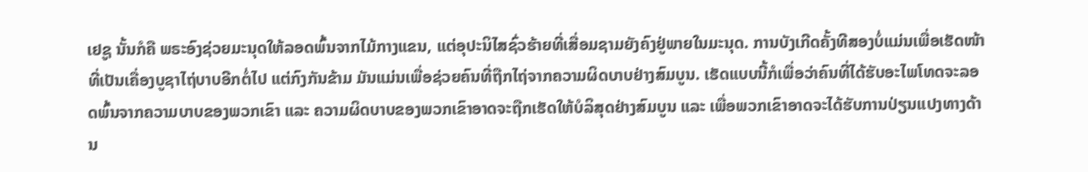ເຢຊູ ນັ້ນກໍຄື ພຣະອົງຊ່ວຍມະນຸດໃຫ້ລອດພົ້ນຈາກໄມ້ກາງແຂນ, ແຕ່ອຸປະນິໄສຊົ່ວຮ້າຍທີ່ເສື່ອມຊາມຍັງຄົງຢູ່ພາຍໃນມະນຸດ. ການບັງເກີດຄັ້ງທີສອງບໍ່ແມ່ນເພື່ອເຮັດໜ້າທີ່ເປັນເຄື່ອງບູຊາໄຖ່ບາບອີກຕໍ່ໄປ ແຕ່ກົງກັນຂ້າມ ມັນແມ່ນເພື່ອຊ່ວຍຄົນທີ່ຖືກໄຖ່ຈາກຄວາມຜິດບາບຢ່າງສົມບູນ. ເຮັດແບບນີ້ກໍເພື່ອວ່າຄົນທີ່ໄດ້ຮັບອະໄພໂທດຈະລອດພົ້ນຈາກຄວາມບາບຂອງພວກເຂົາ ແລະ ຄວາມຜິດບາບຂອງພວກເຂົາອາດຈະຖືກເຮັດໃຫ້ບໍລິສຸດຢ່າງສົມບູນ ແລະ ເພື່ອພວກເຂົາອາດຈະໄດ້ຮັບການປ່ຽນແປງທາງດ້ານ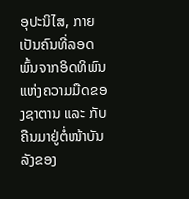ອຸປະນິໄສ, ກາຍເປັນຄົນທີ່ລອດພົ້ນຈາກອິດທິພົນແຫ່ງຄວາມມືດຂອງຊາຕານ ແລະ ກັບຄືນມາຢູ່ຕໍ່ໜ້າບັນລັງຂອງ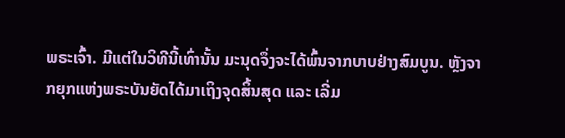ພຣະເຈົ້າ. ມີແຕ່ໃນວິທີນີ້ເທົ່ານັ້ນ ມະນຸດຈຶ່ງຈະໄດ້ພົ້ນຈາກບາບຢ່າງສົມບູນ. ຫຼັງຈາກຍຸກແຫ່ງພຣະບັນຍັດໄດ້ມາເຖິງຈຸດສິ້ນສຸດ ແລະ ເລີ່ມ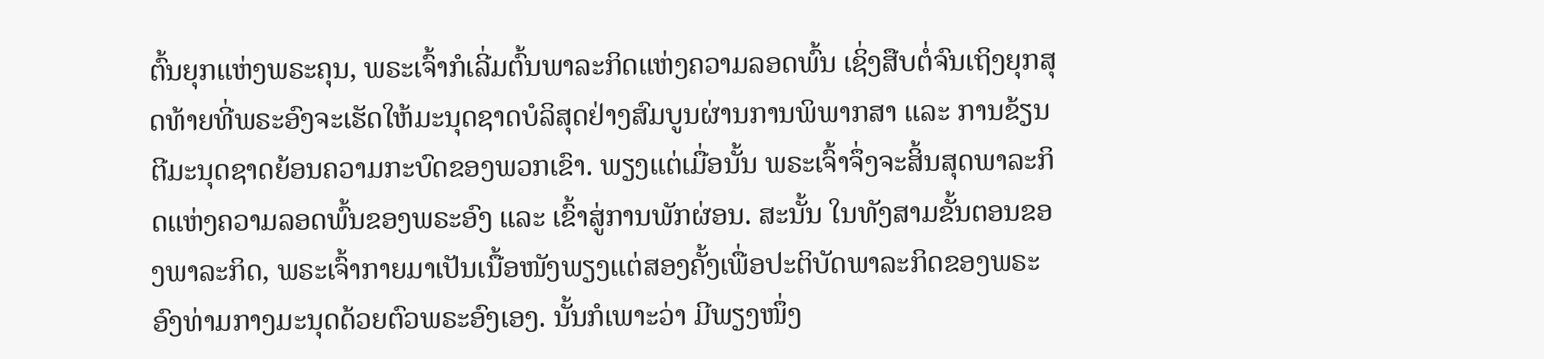ຕົ້ນຍຸກແຫ່ງພຣະຄຸນ, ພຣະເຈົ້າກໍເລີ່ມຕົ້ນພາລະກິດແຫ່ງຄວາມລອດພົ້ນ ເຊິ່ງສືບຕໍ່ຈົນເຖິງຍຸກສຸດທ້າຍທີ່ພຣະອົງຈະເຮັດໃຫ້ມະນຸດຊາດບໍລິສຸດຢ່າງສົມບູນຜ່ານການພິພາກສາ ແລະ ການຂ້ຽນຕີມະນຸດຊາດຍ້ອນຄວາມກະບົດຂອງພວກເຂົາ. ພຽງແຕ່ເມື່ອນັ້ນ ພຣະເຈົ້າຈຶ່ງຈະສິ້ນສຸດພາລະກິດແຫ່ງຄວາມລອດພົ້ນຂອງພຣະອົງ ແລະ ເຂົ້າສູ່ການພັກຜ່ອນ. ສະນັ້ນ ໃນທັງສາມຂັ້ນຕອນຂອງພາລະກິດ, ພຣະເຈົ້າກາຍມາເປັນເນື້ອໜັງພຽງແຕ່ສອງຄັ້ງເພື່ອປະຕິບັດພາລະກິດຂອງພຣະອົງທ່າມກາງມະນຸດດ້ວຍຕົວພຣະອົງເອງ. ນັ້ນກໍເພາະວ່າ ມີພຽງໜຶ່ງ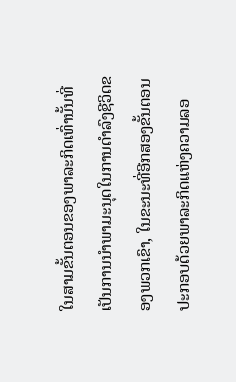ໃນສາມຂັ້ນຕອນຂອງພາລະກິດເທົ່ານັ້ນທີ່ເປັນການນໍາພາມະນຸດໃນການດຳລົງຊີວິດຂອງພວກເຂົາ, ໃນຂະນະທີ່ອີກສອງຂັ້ນຕອນປະກອບດ້ວຍພາລະກິດແຫ່ງຄວາມລອ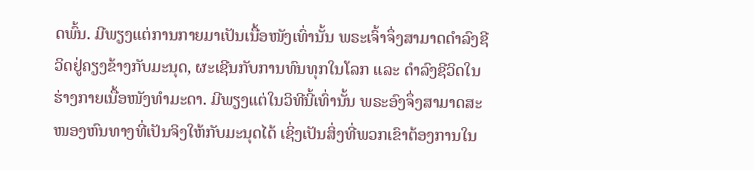ດພົ້ນ. ມີພຽງແຕ່ການກາຍມາເປັນເນື້ອໜັງເທົ່ານັ້ນ ພຣະເຈົ້າຈຶ່ງສາມາດດຳລົງຊີວິດຢູ່ຄຽງຂ້າງກັບມະນຸດ, ຜະເຊີນກັບການທົນທຸກໃນໂລກ ແລະ ດຳລົງຊີວິດໃນຮ່າງກາຍເນື້ອໜັງທຳມະດາ. ມີພຽງແຕ່ໃນວິທີນີ້ເທົ່ານັ້ນ ພຣະອົງຈຶ່ງສາມາດສະໜອງຫົນທາງທີ່ເປັນຈິງໃຫ້ກັບມະນຸດໄດ້ ເຊິ່ງເປັນສິ່ງທີ່ພວກເຂົາຕ້ອງການໃນ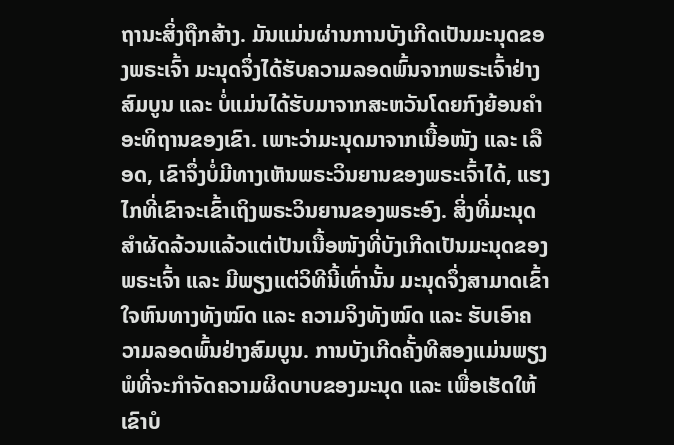ຖານະສິ່ງຖືກສ້າງ. ມັນແມ່ນຜ່ານການບັງເກີດເປັນມະນຸດຂອງພຣະເຈົ້າ ມະນຸດຈຶ່ງໄດ້ຮັບຄວາມລອດພົ້ນຈາກພຣະເຈົ້າຢ່າງສົມບູນ ແລະ ບໍ່ແມ່ນໄດ້ຮັບມາຈາກສະຫວັນໂດຍກົງຍ້ອນຄໍາອະທິຖານຂອງເຂົາ. ເພາະວ່າມະນຸດມາຈາກເນື້ອໜັງ ແລະ ເລືອດ, ເຂົາຈຶ່ງບໍ່ມີທາງເຫັນພຣະວິນຍານຂອງພຣະເຈົ້າໄດ້, ແຮງໄກທີ່ເຂົາຈະເຂົ້າເຖິງພຣະວິນຍານຂອງພຣະອົງ. ສິ່ງທີ່ມະນຸດສຳຜັດລ້ວນແລ້ວແຕ່ເປັນເນື້ອໜັງທີ່ບັງເກີດເປັນມະນຸດຂອງພຣະເຈົ້າ ແລະ ມີພຽງແຕ່ວິທີນີ້ເທົ່ານັ້ນ ມະນຸດຈຶ່ງສາມາດເຂົ້າໃຈຫົນທາງທັງໝົດ ແລະ ຄວາມຈິງທັງໝົດ ແລະ ຮັບເອົາຄວາມລອດພົ້ນຢ່າງສົມບູນ. ການບັງເກີດຄັ້ງທີສອງແມ່ນພຽງພໍທີ່ຈະກຳຈັດຄວາມຜິດບາບຂອງມະນຸດ ແລະ ເພື່ອເຮັດໃຫ້ເຂົາບໍ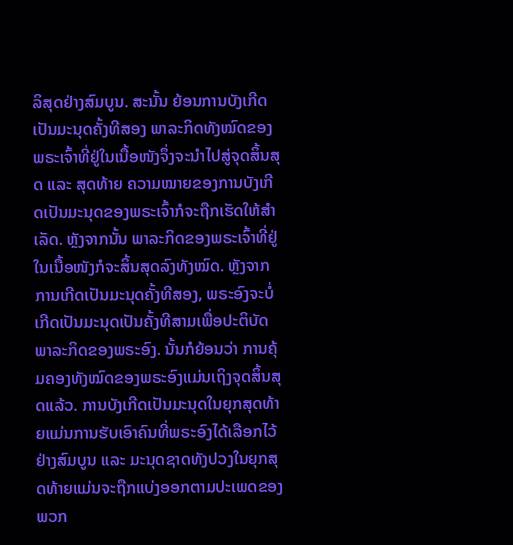ລິສຸດຢ່າງສົມບູນ. ສະນັ້ນ ຍ້ອນການບັງເກີດເປັນມະນຸດຄັ້ງທີສອງ ພາລະກິດທັງໝົດຂອງພຣະເຈົ້າທີ່ຢູ່ໃນເນື້ອໜັງຈຶ່ງຈະນໍາໄປສູ່ຈຸດສິ້ນສຸດ ແລະ ສຸດທ້າຍ ຄວາມໝາຍຂອງການບັງເກີດເປັນມະນຸດຂອງພຣະເຈົ້າກໍຈະຖືກເຮັດໃຫ້ສໍາເລັດ. ຫຼັງຈາກນັ້ນ ພາລະກິດຂອງພຣະເຈົ້າທີ່ຢູ່ໃນເນື້ອໜັງກໍຈະສິ້ນສຸດລົງທັງໝົດ. ຫຼັງຈາກການເກີດເປັນມະນຸດຄັ້ງທີສອງ, ພຣະອົງຈະບໍ່ເກີດເປັນມະນຸດເປັນຄັ້ງທີສາມເພື່ອປະຕິບັດພາລະກິດຂອງພຣະອົງ. ນັ້ນກໍຍ້ອນວ່າ ການຄຸ້ມຄອງທັງໝົດຂອງພຣະອົງແມ່ນເຖິງຈຸດສິ້ນສຸດແລ້ວ. ການບັງເກີດເປັນມະນຸດໃນຍຸກສຸດທ້າຍແມ່ນການຮັບເອົາຄົນທີ່ພຣະອົງໄດ້ເລືອກໄວ້ຢ່າງສົມບູນ ແລະ ມະນຸດຊາດທັງປວງໃນຍຸກສຸດທ້າຍແມ່ນຈະຖືກແບ່ງອອກຕາມປະເພດຂອງພວກ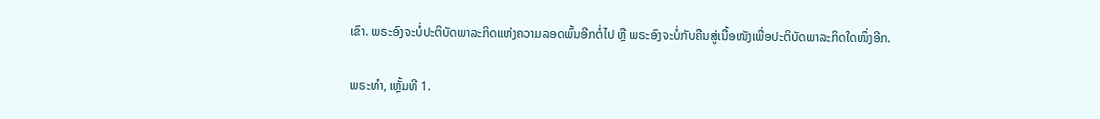ເຂົາ. ພຣະອົງຈະບໍ່ປະຕິບັດພາລະກິດແຫ່ງຄວາມລອດພົ້ນອີກຕໍ່ໄປ ຫຼື ພຣະອົງຈະບໍ່ກັບຄືນສູ່ເນື້ອໜັງເພື່ອປະຕິບັດພາລະກິດໃດໜຶ່ງອີກ.

ພຣະທຳ, ເຫຼັ້ມທີ 1.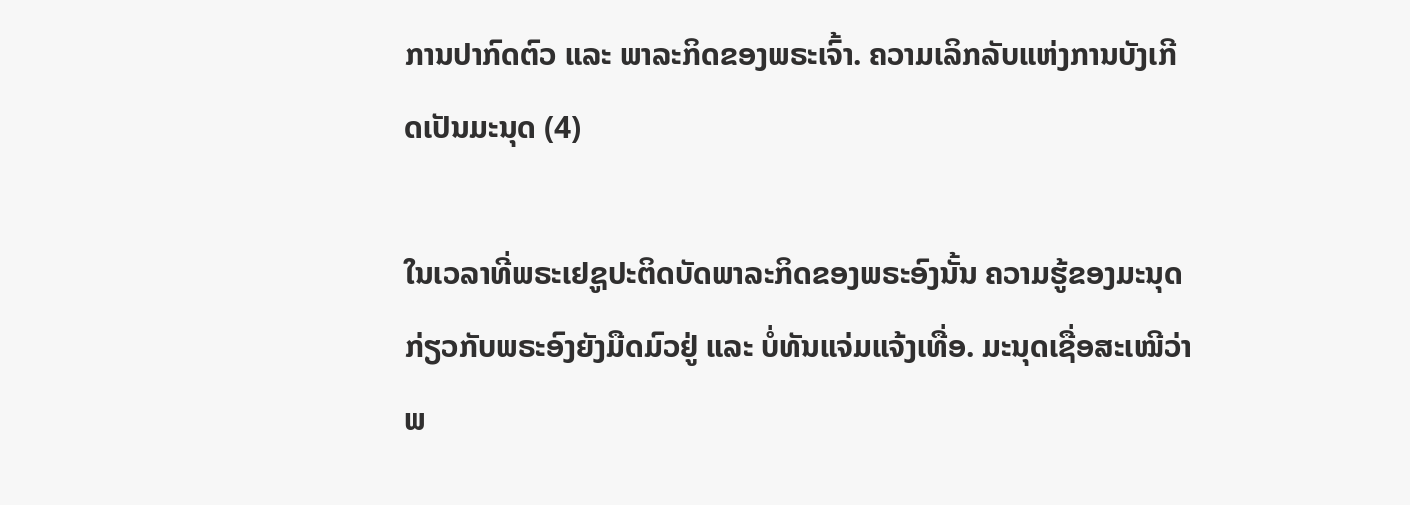ການປາກົດຕົວ ແລະ ພາລະກິດຂອງພຣະເຈົ້າ. ຄວາມເລິກລັບແຫ່ງການບັງເກີດເປັນມະນຸດ (4)

ໃນເວລາທີ່ພຣະເຢຊູປະຕິດບັດພາລະກິດຂອງພຣະອົງນັ້ນ ຄວາມຮູ້ຂອງມະນຸດກ່ຽວກັບພຣະອົງຍັງມືດມົວຢູ່ ແລະ ບໍ່ທັນແຈ່ມແຈ້ງເທື່ອ. ມະນຸດເຊື່ອສະເໝີວ່າ ພ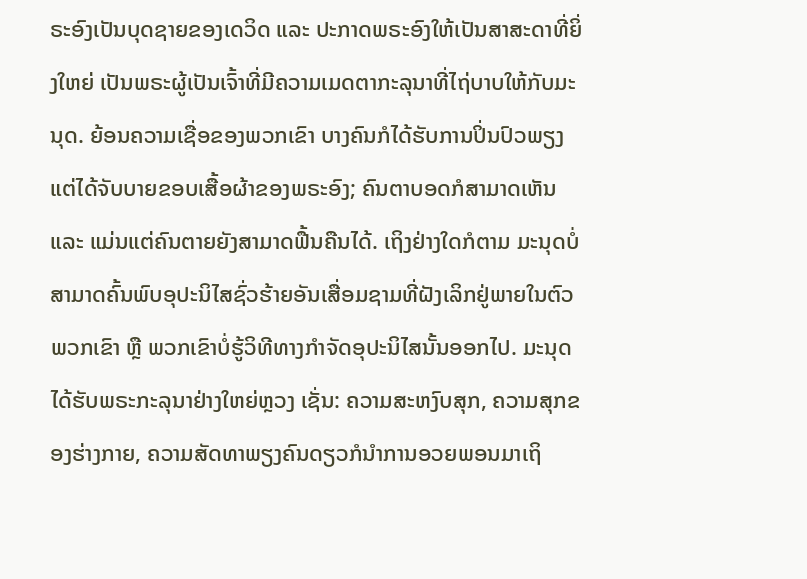ຣະອົງເປັນບຸດຊາຍຂອງເດວິດ ແລະ ປະກາດພຣະອົງໃຫ້ເປັນສາສະດາທີ່ຍິ່ງໃຫຍ່ ເປັນພຣະຜູ້ເປັນເຈົ້າທີ່ມີຄວາມເມດຕາກະລຸນາທີ່ໄຖ່ບາບໃຫ້ກັບມະນຸດ. ຍ້ອນຄວາມເຊື່ອຂອງພວກເຂົາ ບາງຄົນກໍໄດ້ຮັບການປິ່ນປົວພຽງແຕ່ໄດ້ຈັບບາຍຂອບເສື້ອຜ້າຂອງພຣະອົງ; ຄົນຕາບອດກໍສາມາດເຫັນ ແລະ ແມ່ນແຕ່ຄົນຕາຍຍັງສາມາດຟື້ນຄືນໄດ້. ເຖິງຢ່າງໃດກໍຕາມ ມະນຸດບໍ່ສາມາດຄົ້ນພົບອຸປະນິໄສຊົ່ວຮ້າຍອັນເສື່ອມຊາມທີ່ຝັງເລິກຢູ່ພາຍໃນຕົວພວກເຂົາ ຫຼື ພວກເຂົາບໍ່ຮູ້ວິທີທາງກໍາຈັດອຸປະນິໄສນັ້ນອອກໄປ. ມະນຸດໄດ້ຮັບພຣະກະລຸນາຢ່າງໃຫຍ່ຫຼວງ ເຊັ່ນ: ຄວາມສະຫງົບສຸກ, ຄວາມສຸກຂອງຮ່າງກາຍ, ຄວາມສັດທາພຽງຄົນດຽວກໍນໍາການອວຍພອນມາເຖິ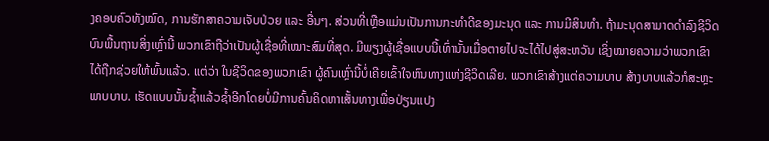ງຄອບຄົວທັງໝົດ, ການຮັກສາຄວາມເຈັບປ່ວຍ ແລະ ອື່ນໆ. ສ່ວນທີ່ເຫຼືອແມ່ນເປັນການກະທໍາດີຂອງມະນຸດ ແລະ ການມີສິນທໍາ. ຖ້າມະນຸດສາມາດດໍາລົງຊີວິດບົນພື້ນຖານສິ່ງເຫຼົ່ານີ້ ພວກເຂົາຖືວ່າເປັນຜູ້ເຊື່ອທີ່ເໝາະສົມທີ່ສຸດ. ມີພຽງຜູ້ເຊື່ອແບບນີ້ເທົ່ານັ້ນເມື່ອຕາຍໄປຈະໄດ້ໄປສູ່ສະຫວັນ ເຊິ່ງໝາຍຄວາມວ່າພວກເຂົາໄດ້ຖືກຊ່ວຍໃຫ້ພົ້ນແລ້ວ. ແຕ່ວ່າ ໃນຊີວິດຂອງພວກເຂົາ ຜູ້ຄົນເຫຼົ່ານີ້ບໍ່ເຄີຍເຂົ້າໃຈຫົນທາງແຫ່ງຊີວິດເລີຍ. ພວກເຂົາສ້າງແຕ່ຄວາມບາບ ສ້າງບາບແລ້ວກໍສະຫຼະພາບບາບ. ເຮັດແບບນັ້ນຊໍ້າແລ້ວຊໍ້າອີກໂດຍບໍ່ມີການຄົ້ນຄິດຫາເສັ້ນທາງເພື່ອປ່ຽນແປງ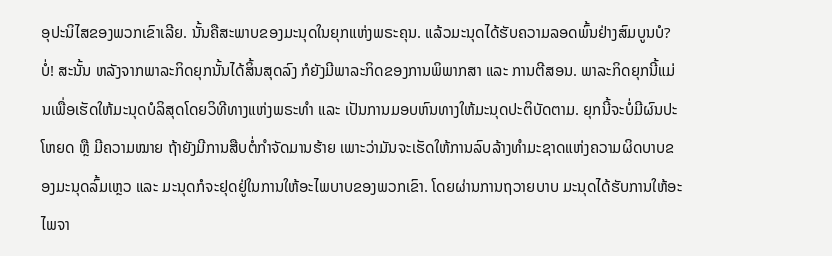ອຸປະນິໄສຂອງພວກເຂົາເລີຍ. ນັ້ນຄືສະພາບຂອງມະນຸດໃນຍຸກແຫ່ງພຣະຄຸນ. ແລ້ວມະນຸດໄດ້ຮັບຄວາມລອດພົ້ນຢ່າງສົມບູນບໍ? ບໍ່! ສະນັ້ນ ຫລັງຈາກພາລະກິດຍຸກນັ້ນໄດ້ສິ້ນສຸດລົງ ກໍຍັງມີພາລະກິດຂອງການພິພາກສາ ແລະ ການຕີສອນ. ພາລະກິດຍຸກນີ້ແມ່ນເພື່ອເຮັດໃຫ້ມະນຸດບໍລິສຸດໂດຍວິທີທາງແຫ່ງພຣະທໍາ ແລະ ເປັນການມອບຫົນທາງໃຫ້ມະນຸດປະຕິບັດຕາມ. ຍຸກນີ້ຈະບໍ່ມີຜົນປະໂຫຍດ ຫຼື ມີຄວາມໝາຍ ຖ້າຍັງມີການສືບຕໍ່ກໍາຈັດມານຮ້າຍ ເພາະວ່າມັນຈະເຮັດໃຫ້ການລົບລ້າງທໍາມະຊາດແຫ່ງຄວາມຜິດບາບຂອງມະນຸດລົ້ມເຫຼວ ແລະ ມະນຸດກໍຈະຢຸດຢູ່ໃນການໃຫ້ອະໄພບາບຂອງພວກເຂົາ. ໂດຍຜ່ານການຖວາຍບາບ ມະນຸດໄດ້ຮັບການໃຫ້ອະໄພຈາ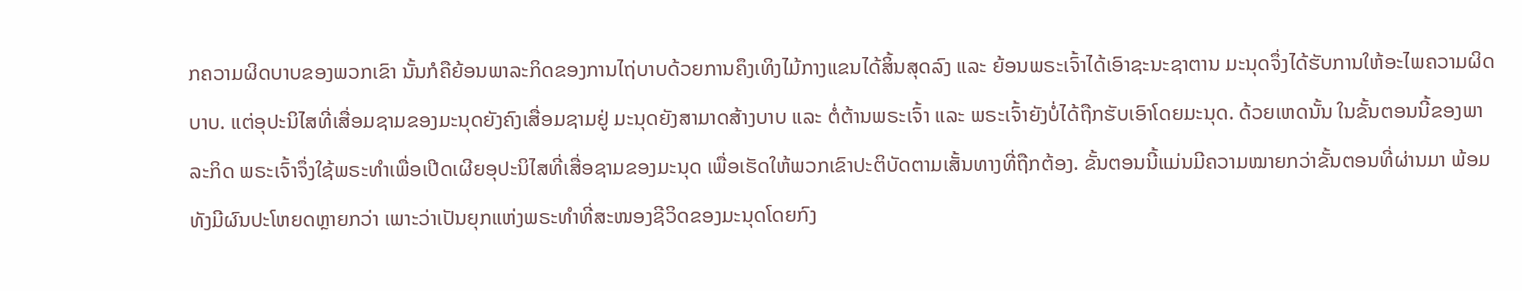ກຄວາມຜິດບາບຂອງພວກເຂົາ ນັ້ນກໍຄືຍ້ອນພາລະກິດຂອງການໄຖ່ບາບດ້ວຍການຄຶງເທິງໄມ້ກາງແຂນໄດ້ສິ້ນສຸດລົງ ແລະ ຍ້ອນພຣະເຈົ້າໄດ້ເອົາຊະນະຊາຕານ ມະນຸດຈຶ່ງໄດ້ຮັບການໃຫ້ອະໄພຄວາມຜິດບາບ. ແຕ່ອຸປະນິໄສທີ່ເສື່ອມຊາມຂອງມະນຸດຍັງຄົງເສື່ອມຊາມຢູ່ ມະນຸດຍັງສາມາດສ້າງບາບ ແລະ ຕໍ່ຕ້ານພຣະເຈົ້າ ແລະ ພຣະເຈົ້າຍັງບໍ່ໄດ້ຖືກຮັບເອົາໂດຍມະນຸດ. ດ້ວຍເຫດນັ້ນ ໃນຂັ້ນຕອນນີ້ຂອງພາລະກິດ ພຣະເຈົ້າຈຶ່ງໃຊ້ພຣະທໍາເພື່ອເປີດເຜີຍອຸປະນິໄສທີ່ເສື່ອຊາມຂອງມະນຸດ ເພື່ອເຮັດໃຫ້ພວກເຂົາປະຕິບັດຕາມເສັ້ນທາງທີ່ຖືກຕ້ອງ. ຂັ້ນຕອນນີ້ແມ່ນມີຄວາມໝາຍກວ່າຂັ້ນຕອນທີ່ຜ່ານມາ ພ້ອມທັງມີຜົນປະໂຫຍດຫຼາຍກວ່າ ເພາະວ່າເປັນຍຸກແຫ່ງພຣະທໍາທີ່ສະໜອງຊີວິດຂອງມະນຸດໂດຍກົງ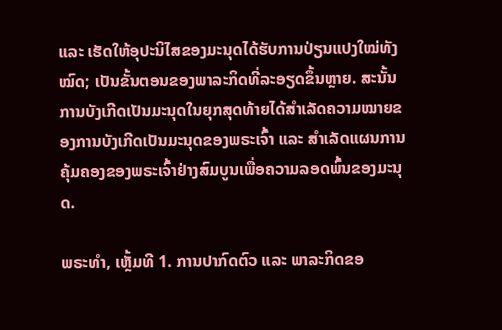ແລະ ເຮັດໃຫ້ອຸປະນິໄສຂອງມະນຸດໄດ້ຮັບການປ່ຽນແປງໃໝ່ທັງໝົດ; ເປັນຂັ້ນຕອນຂອງພາລະກິດທີ່ລະອຽດຂຶ້ນຫຼາຍ. ສະນັ້ນ ການບັງເກີດເປັນມະນຸດໃນຍຸກສຸດທ້າຍໄດ້ສໍາເລັດຄວາມໝາຍຂອງການບັງເກີດເປັນມະນຸດຂອງພຣະເຈົ້າ ແລະ ສໍາເລັດແຜນການຄຸ້ມຄອງຂອງພຣະເຈົ້າຢ່າງສົມບູນເພື່ອຄວາມລອດພົ້ນຂອງມະນຸດ.

ພຣະທຳ, ເຫຼັ້ມທີ 1. ການປາກົດຕົວ ແລະ ພາລະກິດຂອ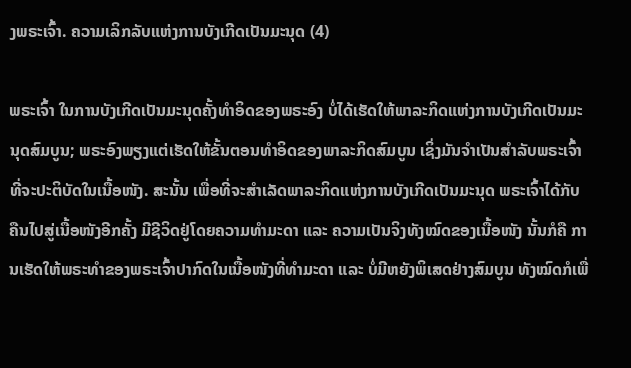ງພຣະເຈົ້າ. ຄວາມເລິກລັບແຫ່ງການບັງເກີດເປັນມະນຸດ (4)

ພຣະເຈົ້າ ໃນການບັງເກີດເປັນມະນຸດຄັ້ງທຳອິດຂອງພຣະອົງ ບໍ່ໄດ້ເຮັດໃຫ້ພາລະກິດແຫ່ງການບັງເກີດເປັນມະນຸດສົມບູນ; ພຣະອົງພຽງແຕ່ເຮັດໃຫ້ຂັ້ນຕອນທຳອິດຂອງພາລະກິດສົມບູນ ເຊິ່ງມັນຈຳເປັນສຳລັບພຣະເຈົ້າທີ່ຈະປະຕິບັດໃນເນື້ອໜັງ. ສະນັ້ນ ເພື່ອທີ່ຈະສຳເລັດພາລະກິດແຫ່ງການບັງເກີດເປັນມະນຸດ ພຣະເຈົ້າໄດ້ກັບຄືນໄປສູ່ເນື້ອໜັງອີກຄັ້ງ ມີຊີວິດຢູ່ໂດຍຄວາມທຳມະດາ ແລະ ຄວາມເປັນຈິງທັງໝົດຂອງເນື້ອໜັງ ນັ້ນກໍຄື ການເຮັດໃຫ້ພຣະທຳຂອງພຣະເຈົ້າປາກົດໃນເນື້ອໜັງທີ່ທຳມະດາ ແລະ ບໍ່ມີຫຍັງພິເສດຢ່າງສົມບູນ ທັງໝົດກໍເພື່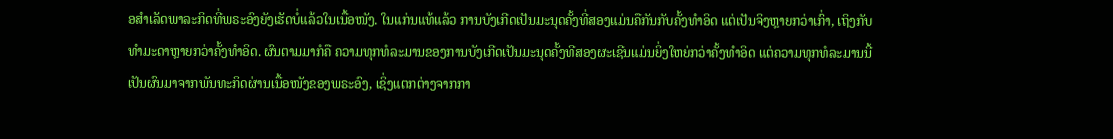ອສໍາເລັດພາລະກິດທີ່ພຣະອົງຍັງເຮັດບໍ່ແລ້ວໃນເນື້ອໜັງ. ໃນແກ່ນແທ້ແລ້ວ ການບັງເກີດເປັນມະນຸດຄັ້ງທີ່ສອງແມ່ນຄືກັນກັບຄັ້ງທຳອິດ ແຕ່ເປັນຈິງຫຼາຍກວ່າເກົ່າ, ເຖິງກັບທຳມະດາຫຼາຍກວ່າຄັ້ງທຳອິດ. ຜົນຕາມມາກໍຄື ຄວາມທຸກທໍລະມານຂອງການບັງເກີດເປັນມະນຸດຄັ້ງທີສອງຜະເຊີນແມ່ນຍິ່ງໃຫຍ່ກວ່າຄັ້ງທຳອິດ ແຕ່ຄວາມທຸກທໍລະມານນີ້ເປັນຜົນມາຈາກພັນທະກິດຜ່ານເນື້ອໜັງຂອງພຣະອົງ, ເຊິ່ງແຕກຕ່າງຈາກກາ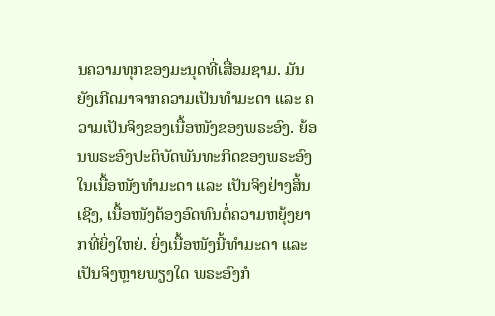ນຄວາມທຸກຂອງມະນຸດທີ່ເສື່ອມຊາມ. ມັນຍັງເກີດມາຈາກຄວາມເປັນທຳມະດາ ແລະ ຄວາມເປັນຈິງຂອງເນື້ອໜັງຂອງພຣະອົງ. ຍ້ອນພຣະອົງປະຕິບັດພັນທະກິດຂອງພຣະອົງໃນເນື້ອໜັງທຳມະດາ ແລະ ເປັນຈິງຢ່າງສິ້ນເຊີງ, ເນື້ອໜັງຕ້ອງອົດທົນຕໍ່ຄວາມຫຍຸ້ງຍາກທີ່ຍິ່ງໃຫຍ່. ຍິ່ງເນື້ອໜັງນີ້ທຳມະດາ ແລະ ເປັນຈິງຫຼາຍພຽງໃດ ພຣະອົງກໍ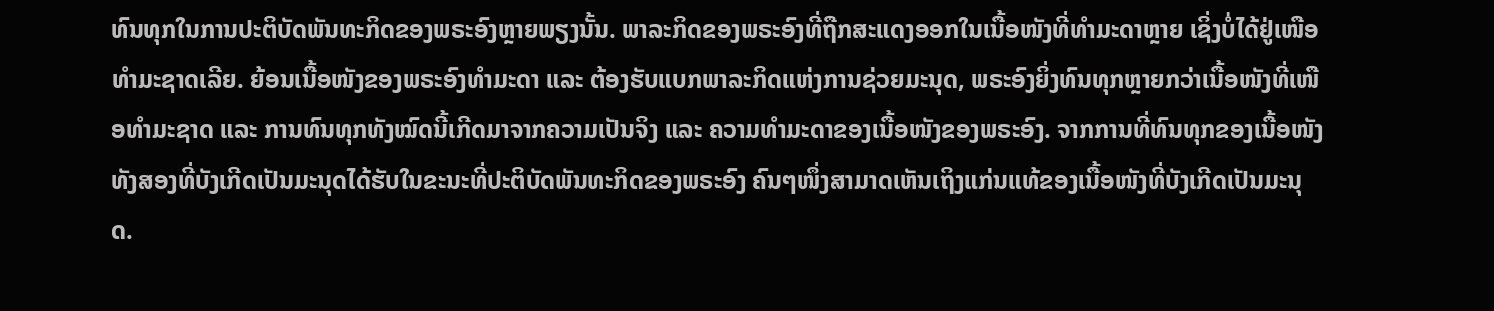ທົນທຸກໃນການປະຕິບັດພັນທະກິດຂອງພຣະອົງຫຼາຍພຽງນັ້ນ. ພາລະກິດຂອງພຣະອົງທີ່ຖືກສະແດງອອກໃນເນື້ອໜັງທີ່ທຳມະດາຫຼາຍ ເຊິ່ງບໍ່ໄດ້ຢູ່ເໜືອທຳມະຊາດເລີຍ. ຍ້ອນເນື້ອໜັງຂອງພຣະອົງທຳມະດາ ແລະ ຕ້ອງຮັບແບກພາລະກິດແຫ່ງການຊ່ວຍມະນຸດ, ພຣະອົງຍິ່ງທົນທຸກຫຼາຍກວ່າເນື້ອໜັງທີ່ເໜືອທຳມະຊາດ ແລະ ການທົນທຸກທັງໝົດນີ້ເກີດມາຈາກຄວາມເປັນຈິງ ແລະ ຄວາມທຳມະດາຂອງເນື້ອໜັງຂອງພຣະອົງ. ຈາກການທີ່ທົນທຸກຂອງເນື້ອໜັງທັງສອງທີ່ບັງເກີດເປັນມະນຸດໄດ້ຮັບໃນຂະນະທີ່ປະຕິບັດພັນທະກິດຂອງພຣະອົງ ຄົນໆໜຶ່ງສາມາດເຫັນເຖິງແກ່ນແທ້ຂອງເນື້ອໜັງທີ່ບັງເກີດເປັນມະນຸດ.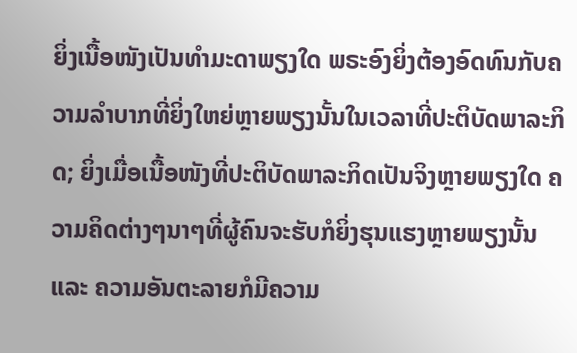ຍິ່ງເນື້ອໜັງເປັນທຳມະດາພຽງໃດ ພຣະອົງຍິ່ງຕ້ອງອົດທົນກັບຄວາມລຳບາກທີ່ຍິ່ງໃຫຍ່ຫຼາຍພຽງນັ້ນໃນເວລາທີ່ປະຕິບັດພາລະກິດ; ຍິ່ງເມື່ອເນື້ອໜັງທີ່ປະຕິບັດພາລະກິດເປັນຈິງຫຼາຍພຽງໃດ ຄວາມຄິດຕ່າງໆນາໆທີ່ຜູ້ຄົນຈະຮັບກໍຍິ່ງຮຸນແຮງຫຼາຍພຽງນັ້ນ ແລະ ຄວາມອັນຕະລາຍກໍມີຄວາມ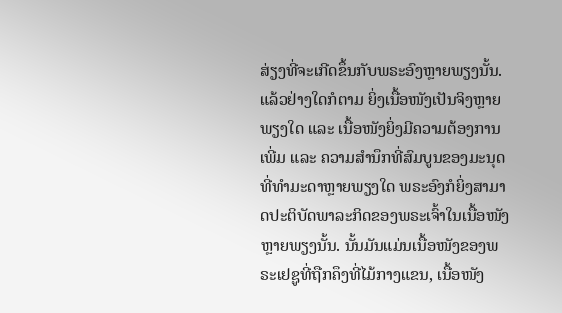ສ່ຽງທີ່ຈະເກີດຂຶ້ນກັບພຣະອົງຫຼາຍພຽງນັ້ນ. ແລ້ວຢ່າງໃດກໍຕາມ ຍິ່ງເນື້ອໜັງເປັນຈິງຫຼາຍພຽງໃດ ແລະ ເນື້ອໜັງຍິ່ງມີຄວາມຕ້ອງການເພີ່ມ ແລະ ຄວາມສຳນຶກທີ່ສົມບູນຂອງມະນຸດທີ່ທຳມະດາຫຼາຍພຽງໃດ ພຣະອົງກໍຍິ່ງສາມາດປະຕິບັດພາລະກິດຂອງພຣະເຈົ້າໃນເນື້ອໜັງຫຼາຍພຽງນັ້ນ. ນັ້ນມັນແມ່ນເນື້ອໜັງຂອງພຣະເຢຊູທີ່ຖືກຄຶງທີ່ໄມ້ກາງແຂນ, ເນື້ອໜັງ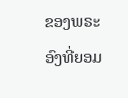ຂອງພຣະອົງທີ່ຍອມ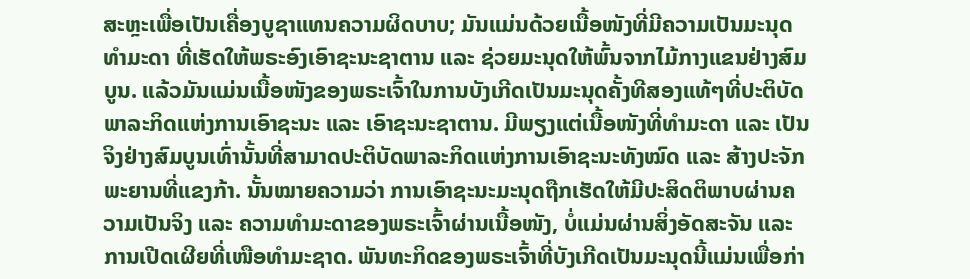ສະຫຼະເພື່ອເປັນເຄື່ອງບູຊາແທນຄວາມຜິດບາບ; ມັນແມ່ນດ້ວຍເນື້ອໜັງທີ່ມີຄວາມເປັນມະນຸດທຳມະດາ ທີ່ເຮັດໃຫ້ພຣະອົງເອົາຊະນະຊາຕານ ແລະ ຊ່ວຍມະນຸດໃຫ້ພົ້ນຈາກໄມ້ກາງແຂນຢ່າງສົມບູນ. ແລ້ວມັນແມ່ນເນື້ອໜັງຂອງພຣະເຈົ້າໃນການບັງເກີດເປັນມະນຸດຄັ້ງທີສອງແທ້ໆທີ່ປະຕິບັດພາລະກິດແຫ່ງການເອົາຊະນະ ແລະ ເອົາຊະນະຊາຕານ. ມີພຽງແຕ່ເນື້ອໜັງທີ່ທຳມະດາ ແລະ ເປັນຈິງຢ່າງສົມບູນເທົ່ານັ້ນທີ່ສາມາດປະຕິບັດພາລະກິດແຫ່ງການເອົາຊະນະທັງໝົດ ແລະ ສ້າງປະຈັກພະຍານທີ່ແຂງກ້າ. ນັ້ນໝາຍຄວາມວ່າ ການເອົາຊະນະມະນຸດຖືກເຮັດໃຫ້ມີປະສິດຕິພາບຜ່ານຄວາມເປັນຈິງ ແລະ ຄວາມທຳມະດາຂອງພຣະເຈົ້າຜ່ານເນື້ອໜັງ, ບໍ່ແມ່ນຜ່ານສິ່ງອັດສະຈັນ ແລະ ການເປີດເຜີຍທີ່ເໜືອທຳມະຊາດ. ພັນທະກິດຂອງພຣະເຈົ້າທີ່ບັງເກີດເປັນມະນຸດນີ້ແມ່ນເພື່ອກ່າ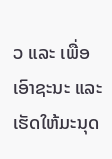ວ ແລະ ເພື່ອເອົາຊະນະ ແລະ ເຮັດໃຫ້ມະນຸດ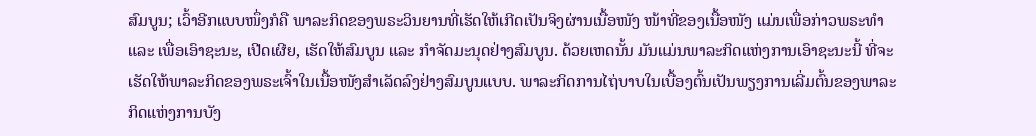ສົມບູນ; ເວົ້າອີກແບບໜຶ່ງກໍຄື ພາລະກິດຂອງພຣະວິນຍານທີ່ເຮັດໃຫ້ເກີດເປັນຈິງຜ່ານເນື້ອໜັງ ໜ້າທີ່ຂອງເນື້ອໜັງ ແມ່ນເພື່ອກ່າວພຣະທໍາ ແລະ ເພື່ອເອົາຊະນະ, ເປີດເຜີຍ, ເຮັດໃຫ້ສົມບູນ ແລະ ກຳຈັດມະນຸດຢ່າງສົມບູນ. ດ້ວຍເຫດນັ້ນ ມັນແມ່ນພາລະກິດແຫ່ງການເອົາຊະນະນີ້ ທີ່ຈະເຮັດໃຫ້ພາລະກິດຂອງພຣະເຈົ້າໃນເນື້ອໜັງສຳເລັດລົງຢ່າງສົມບູນແບບ. ພາລະກິດການໄຖ່ບາບໃນເບື້ອງຕົ້ນເປັນພຽງການເລີ່ມຕົ້ນຂອງພາລະກິດແຫ່ງການບັງ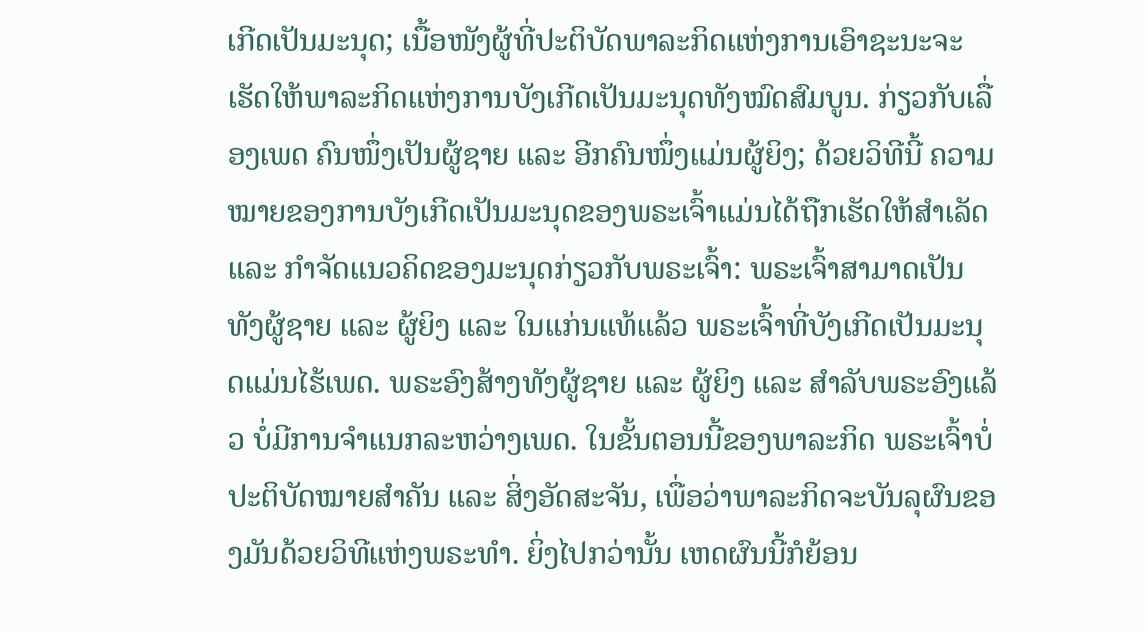ເກີດເປັນມະນຸດ; ເນື້ອໜັງຜູ້ທີ່ປະຕິບັດພາລະກິດແຫ່ງການເອົາຊະນະຈະເຮັດໃຫ້ພາລະກິດແຫ່ງການບັງເກີດເປັນມະນຸດທັງໝົດສົມບູນ. ກ່ຽວກັບເລື່ອງເພດ ຄົນໜຶ່ງເປັນຜູ້ຊາຍ ແລະ ອີກຄົນໜຶ່ງແມ່ນຜູ້ຍິງ; ດ້ວຍວິທີນີ້ ຄວາມໝາຍຂອງການບັງເກີດເປັນມະນຸດຂອງພຣະເຈົ້າແມ່ນໄດ້ຖືກເຮັດໃຫ້ສໍາເລັດ ແລະ ກຳຈັດແນວຄິດຂອງມະນຸດກ່ຽວກັບພຣະເຈົ້າ: ພຣະເຈົ້າສາມາດເປັນທັງຜູ້ຊາຍ ແລະ ຜູ້ຍິງ ແລະ ໃນແກ່ນແທ້ແລ້ວ ພຣະເຈົ້າທີ່ບັງເກີດເປັນມະນຸດແມ່ນໄຮ້ເພດ. ພຣະອົງສ້າງທັງຜູ້ຊາຍ ແລະ ຜູ້ຍິງ ແລະ ສໍາລັບພຣະອົງແລ້ວ ບໍ່ມີການຈຳແນກລະຫວ່າງເພດ. ໃນຂັ້ນຕອນນີ້ຂອງພາລະກິດ ພຣະເຈົ້າບໍ່ປະຕິບັດໝາຍສຳຄັນ ແລະ ສິ່ງອັດສະຈັນ, ເພື່ອວ່າພາລະກິດຈະບັນລຸຜົນຂອງມັນດ້ວຍວິທີແຫ່ງພຣະທຳ. ຍິ່ງໄປກວ່ານັ້ນ ເຫດຜົນນີ້ກໍຍ້ອນ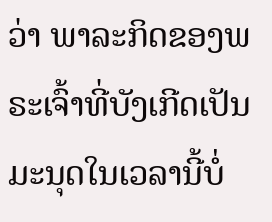ວ່າ ພາລະກິດຂອງພຣະເຈົ້າທີ່ບັງເກີດເປັນມະນຸດໃນເວລານີ້ບໍ່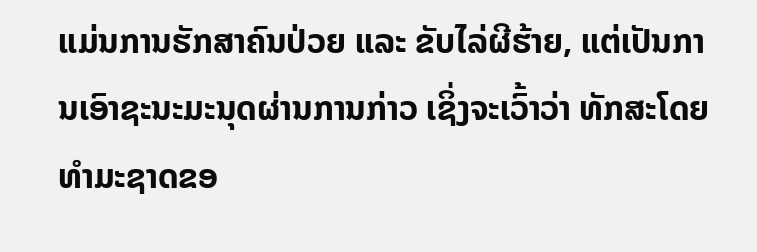ແມ່ນການຮັກສາຄົນປ່ວຍ ແລະ ຂັບໄລ່ຜີຮ້າຍ, ແຕ່ເປັນການເອົາຊະນະມະນຸດຜ່ານການກ່າວ ເຊິ່ງຈະເວົ້າວ່າ ທັກສະໂດຍທຳມະຊາດຂອ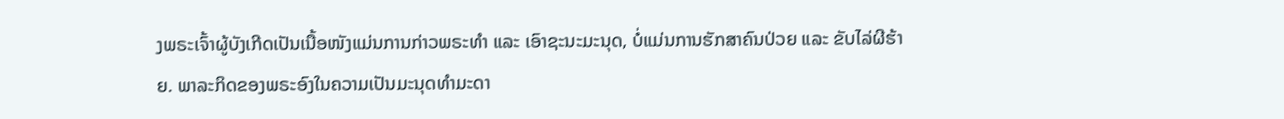ງພຣະເຈົ້າຜູ້ບັງເກີດເປັນເນື້ອໜັງແມ່ນການກ່າວພຣະທໍາ ແລະ ເອົາຊະນະມະນຸດ, ບໍ່ແມ່ນການຮັກສາຄົນປ່ວຍ ແລະ ຂັບໄລ່ຜີຮ້າຍ. ພາລະກິດຂອງພຣະອົງໃນຄວາມເປັນມະນຸດທຳມະດາ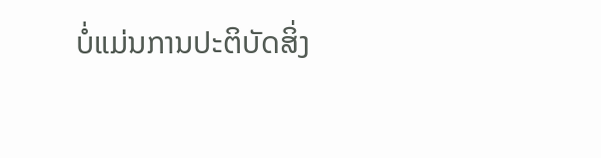ບໍ່ແມ່ນການປະຕິບັດສິ່ງ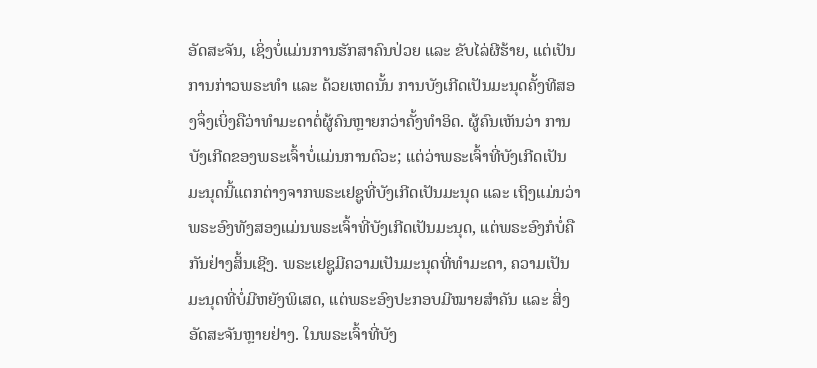ອັດສະຈັນ, ເຊິ່ງບໍ່ແມ່ນການຮັກສາຄົນປ່ວຍ ແລະ ຂັບໄລ່ຜີຮ້າຍ, ແຕ່ເປັນການກ່າວພຣະທໍາ ແລະ ດ້ວຍເຫດນັ້ນ ການບັງເກີດເປັນມະນຸດຄັ້ງທີສອງຈຶ່ງເບິ່ງຄືວ່າທຳມະດາຕໍ່ຜູ້ຄົນຫຼາຍກວ່າຄັ້ງທຳອິດ. ຜູ້ຄົນເຫັນວ່າ ການບັງເກີດຂອງພຣະເຈົ້າບໍ່ແມ່ນການຕົວະ; ແຕ່ວ່າພຣະເຈົ້າທີ່ບັງເກີດເປັນມະນຸດນີ້ແຕກຕ່າງຈາກພຣະເຢຊູທີ່ບັງເກີດເປັນມະນຸດ ແລະ ເຖິງແມ່ນວ່າ ພຣະອົງທັງສອງແມ່ນພຣະເຈົ້າທີ່ບັງເກີດເປັນມະນຸດ, ແຕ່ພຣະອົງກໍບໍ່ຄືກັນຢ່າງສິ້ນເຊີງ. ພຣະເຢຊູມີຄວາມເປັນມະນຸດທີ່ທຳມະດາ, ຄວາມເປັນມະນຸດທີ່ບໍ່ມີຫຍັງພິເສດ, ແຕ່ພຣະອົງປະກອບມີໝາຍສຳຄັນ ແລະ ສິ່ງອັດສະຈັນຫຼາຍຢ່າງ. ໃນພຣະເຈົ້າທີ່ບັງ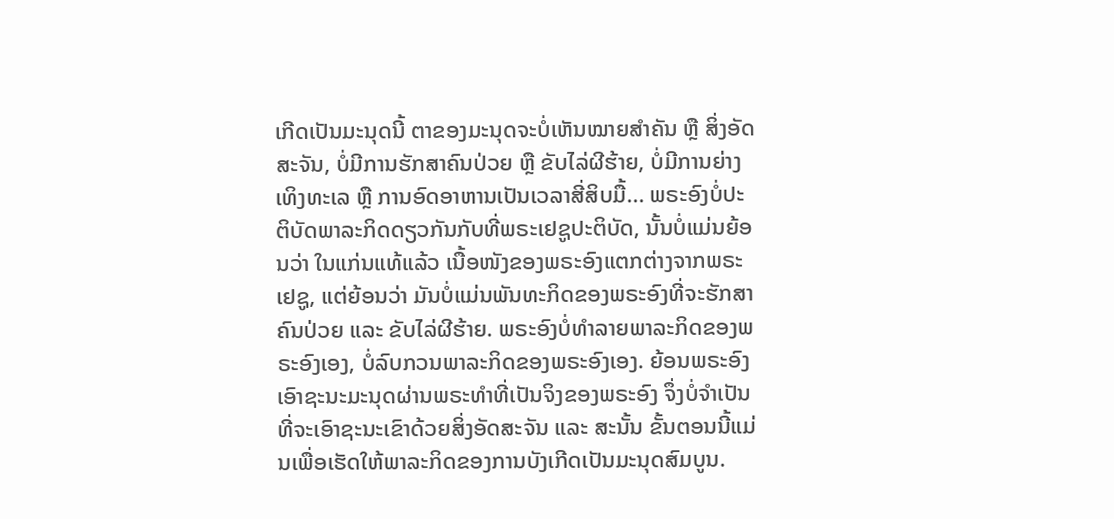ເກີດເປັນມະນຸດນີ້ ຕາຂອງມະນຸດຈະບໍ່ເຫັນໝາຍສຳຄັນ ຫຼື ສິ່ງອັດສະຈັນ, ບໍ່ມີການຮັກສາຄົນປ່ວຍ ຫຼື ຂັບໄລ່ຜີຮ້າຍ, ບໍ່ມີການຍ່າງເທິງທະເລ ຫຼື ການອົດອາຫານເປັນເວລາສີ່ສິບມື້... ພຣະອົງບໍ່ປະຕິບັດພາລະກິດດຽວກັນກັບທີ່ພຣະເຢຊູປະຕິບັດ, ນັ້ນບໍ່ແມ່ນຍ້ອນວ່າ ໃນແກ່ນແທ້ແລ້ວ ເນື້ອໜັງຂອງພຣະອົງແຕກຕ່າງຈາກພຣະເຢຊູ, ແຕ່ຍ້ອນວ່າ ມັນບໍ່ແມ່ນພັນທະກິດຂອງພຣະອົງທີ່ຈະຮັກສາຄົນປ່ວຍ ແລະ ຂັບໄລ່ຜີຮ້າຍ. ພຣະອົງບໍ່ທຳລາຍພາລະກິດຂອງພຣະອົງເອງ, ບໍ່ລົບກວນພາລະກິດຂອງພຣະອົງເອງ. ຍ້ອນພຣະອົງເອົາຊະນະມະນຸດຜ່ານພຣະທຳທີ່ເປັນຈິງຂອງພຣະອົງ ຈຶ່ງບໍ່ຈຳເປັນທີ່ຈະເອົາຊະນະເຂົາດ້ວຍສິ່ງອັດສະຈັນ ແລະ ສະນັ້ນ ຂັ້ນຕອນນີ້ແມ່ນເພື່ອເຮັດໃຫ້ພາລະກິດຂອງການບັງເກີດເປັນມະນຸດສົມບູນ.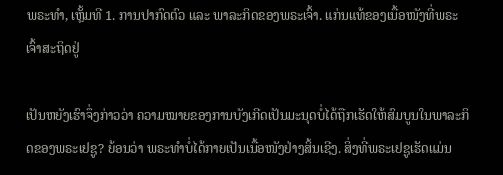ພຣະທຳ, ເຫຼັ້ມທີ 1. ການປາກົດຕົວ ແລະ ພາລະກິດຂອງພຣະເຈົ້າ. ແກ່ນແທ້ຂອງເນື້ອໜັງທີ່ພຣະເຈົ້າສະຖິດຢູ່

ເປັນຫຍັງເຮົາຈຶ່ງກ່າວວ່າ ຄວາມໝາຍຂອງການບັງເກີດເປັນມະນຸດບໍ່ໄດ້ຖືກເຮັດໃຫ້ສົມບູນໃນພາລະກິດຂອງພຣະເຢຊູ? ຍ້ອນວ່າ ພຣະທຳບໍ່ໄດ້ກາຍເປັນເນື້ອໜັງຢ່າງສິ້ນເຊີງ. ສິ່ງທີ່ພຣະເຢຊູເຮັດແມ່ນ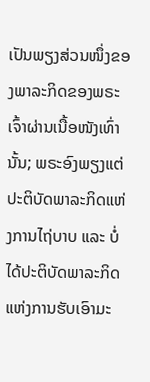ເປັນພຽງສ່ວນໜຶ່ງຂອງພາລະກິດຂອງພຣະເຈົ້າຜ່ານເນື້ອໜັງເທົ່ານັ້ນ; ພຣະອົງພຽງແຕ່ປະຕິບັດພາລະກິດແຫ່ງການໄຖ່ບາບ ແລະ ບໍ່ໄດ້ປະຕິບັດພາລະກິດແຫ່ງການຮັບເອົາມະ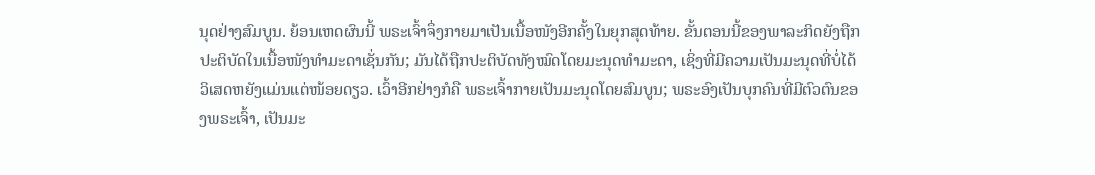ນຸດຢ່າງສົມບູນ. ຍ້ອນເຫດຜົນນີ້ ພຣະເຈົ້າຈຶ່ງກາຍມາເປັນເນື້ອໜັງອີກຄັ້ງໃນຍຸກສຸດທ້າຍ. ຂັ້ນຕອນນີ້ຂອງພາລະກິດຍັງຖືກປະຕິບັດໃນເນື້ອໜັງທຳມະດາເຊັ່ນກັນ; ມັນໄດ້ຖືກປະຕິບັດທັງໝົດໂດຍມະນຸດທຳມະດາ, ເຊິ່ງທີ່ມີຄວາມເປັນມະນຸດທີ່ບໍ່ໄດ້ວິເສດຫຍັງແມ່ນແຕ່ໜ້ອຍດຽວ. ເວົ້າອີກຢ່າງກໍຄື ພຣະເຈົ້າກາຍເປັນມະນຸດໂດຍສົມບູນ; ພຣະອົງເປັນບຸກຄົນທີ່ມີຕົວຕົນຂອງພຣະເຈົ້າ, ເປັນມະ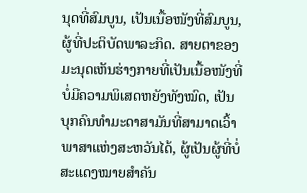ນຸດທີ່ສົມບູນ, ເປັນເນື້ອໜັງທີ່ສົມບູນ, ຜູ້ທີ່ປະຕິບັດພາລະກິດ. ສາຍຕາຂອງມະນຸດເຫັນຮ່າງກາຍທີ່ເປັນເນື້ອໜັງທີ່ບໍ່ມີຄວາມພິເສດຫຍັງທັງໝົດ, ເປັນບຸກຄົນທຳມະດາສາມັນທີ່ສາມາດເວົ້າພາສາແຫ່ງສະຫວັນໄດ້, ຜູ້ເປັນຜູ້ທີ່ບໍ່ສະແດງໝາຍສຳຄັນ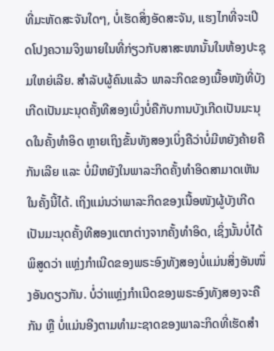ທີ່ມະຫັດສະຈັນໃດໆ, ບໍ່ເຮັດສິ່ງອັດສະຈັນ, ແຮງໄກທີ່ຈະເປີດໂປງຄວາມຈິງພາຍໃນທີ່ກ່ຽວກັບສາສະໜານັ້ນໃນຫ້ອງປະຊຸມໃຫຍ່ເລີຍ. ສຳລັບຜູ້ຄົນແລ້ວ ພາລະກິດຂອງເນື້ອໜັງທີ່ບັງເກີດເປັນມະນຸດຄັ້ງທີສອງເບິ່ງບໍ່ຄືກັບການບັງເກີດເປັນມະນຸດໃນຄັ້ງທຳອິດ ຫຼາຍເຖິງຂັ້ນທັງສອງເບິ່ງຄືວ່າບໍ່ມີຫຍັງຄ້າຍຄືກັນເລີຍ ແລະ ບໍ່ມີຫຍັງໃນພາລະກິດຄັ້ງທໍາອິດສາມາດເຫັນໃນຄັ້ງນີ້ໄດ້. ເຖິງແມ່ນວ່າພາລະກິດຂອງເນື້ອໜັງຜູ້ບັງເກີດເປັນມະນຸດຄັ້ງທີສອງແຕກຕ່າງຈາກຄັ້ງທຳອິດ, ເຊິ່ງນັ້ນບໍ່ໄດ້ພິສູດວ່າ ແຫຼ່ງກຳເນີດຂອງພຣະອົງທັງສອງບໍ່ແມ່ນສິ່ງອັນໜຶ່ງອັນດຽວກັນ. ບໍ່ວ່າແຫຼ່ງກຳເນີດຂອງພຣະອົງທັງສອງຈະຄືກັນ ຫຼື ບໍ່ແມ່ນອີງຕາມທຳມະຊາດຂອງພາລະກິດທີ່ເຮັດສຳ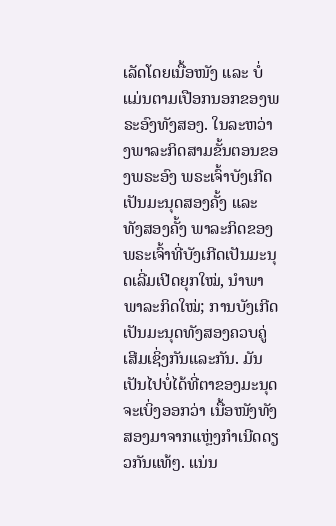ເລັດໂດຍເນື້ອໜັງ ແລະ ບໍ່ແມ່ນຕາມເປືອກນອກຂອງພຣະອົງທັງສອງ. ໃນລະຫວ່າງພາລະກິດສາມຂັ້ນຕອນຂອງພຣະອົງ ພຣະເຈົ້າບັງເກີດເປັນມະນຸດສອງຄັ້ງ ແລະ ທັງສອງຄັ້ງ ພາລະກິດຂອງພຣະເຈົ້າທີ່ບັງເກີດເປັນມະນຸດເລີ່ມເປີດຍຸກໃໝ່, ນໍາພາພາລະກິດໃໝ່; ການບັງເກີດເປັນມະນຸດທັງສອງຄວບຄູ່ເສີມເຊິ່ງກັນແລະກັນ. ມັນເປັນໄປບໍ່ໄດ້ທີ່ຕາຂອງມະນຸດຈະເບິ່ງອອກວ່າ ເນື້ອໜັງທັງສອງມາຈາກແຫຼ່ງກຳເນີດດຽວກັນແທ້ໆ. ແນ່ນ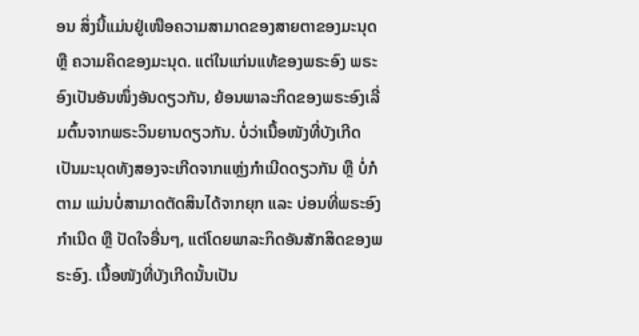ອນ ສິ່ງນີ້ແມ່ນຢູ່ເໜືອຄວາມສາມາດຂອງສາຍຕາຂອງມະນຸດ ຫຼື ຄວາມຄິດຂອງມະນຸດ. ແຕ່ໃນແກ່ນແທ້ຂອງພຣະອົງ ພຣະອົງເປັນອັນໜຶ່ງອັນດຽວກັນ, ຍ້ອນພາລະກິດຂອງພຣະອົງເລີ່ມຕົ້ນຈາກພຣະວິນຍານດຽວກັນ. ບໍ່ວ່າເນື້ອໜັງທີ່ບັງເກີດເປັນມະນຸດທັງສອງຈະເກີດຈາກແຫຼ່ງກຳເນີດດຽວກັນ ຫຼື ບໍ່ກໍຕາມ ແມ່ນບໍ່ສາມາດຕັດສິນໄດ້ຈາກຍຸກ ແລະ ບ່ອນທີ່ພຣະອົງກຳເນີດ ຫຼື ປັດໃຈອື່ນໆ, ແຕ່ໂດຍພາລະກິດອັນສັກສິດຂອງພຣະອົງ. ເນື້ອໜັງທີ່ບັງເກີດນັ້ນເປັນ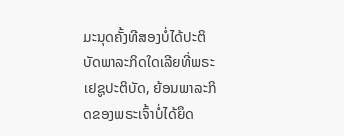ມະນຸດຄັ້ງທີສອງບໍ່ໄດ້ປະຕິບັດພາລະກິດໃດເລີຍທີ່ພຣະເຢຊູປະຕິບັດ, ຍ້ອນພາລະກິດຂອງພຣະເຈົ້າບໍ່ໄດ້ຍຶດ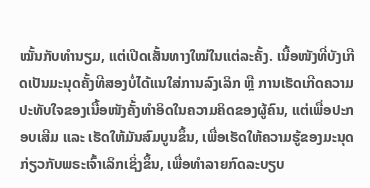ໝັ້ນກັບທຳນຽມ, ແຕ່ເປີດເສັ້ນທາງໃໝ່ໃນແຕ່ລະຄັ້ງ. ເນື້ອໜັງທີ່ບັງເກີດເປັນມະນຸດຄັ້ງທີສອງບໍ່ໄດ້ແນໃສ່ການລົງເລິກ ຫຼື ການເຮັດເກີດຄວາມປະທັບໃຈຂອງເນື້ອໜັງຄັ້ງທຳອິດໃນຄວາມຄິດຂອງຜູ້ຄົນ, ແຕ່ເພື່ອປະກອບເສີມ ແລະ ເຮັດໃຫ້ມັນສົມບູນຂຶ້ນ, ເພື່ອເຮັດໃຫ້ຄວາມຮູ້ຂອງມະນຸດກ່ຽວກັບພຣະເຈົ້າເລິກເຊິ່ງຂຶ້ນ, ເພື່ອທຳລາຍກົດລະບຽບ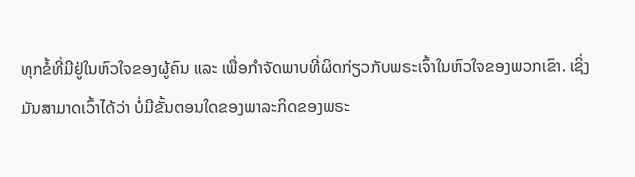ທຸກຂໍ້ທີ່ມີຢູ່ໃນຫົວໃຈຂອງຜູ້ຄົນ ແລະ ເພື່ອກຳຈັດພາບທີ່ຜິດກ່ຽວກັບພຣະເຈົ້າໃນຫົວໃຈຂອງພວກເຂົາ. ເຊິ່ງມັນສາມາດເວົ້າໄດ້ວ່າ ບໍ່ມີຂັ້ນຕອນໃດຂອງພາລະກິດຂອງພຣະ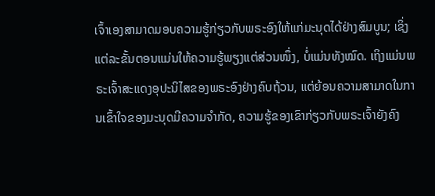ເຈົ້າເອງສາມາດມອບຄວາມຮູ້ກ່ຽວກັບພຣະອົງໃຫ້ແກ່ມະນຸດໄດ້ຢ່າງສົມບູນ; ເຊິ່ງແຕ່ລະຂັ້ນຕອນແມ່ນໃຫ້ຄວາມຮູ້ພຽງແຕ່ສ່ວນໜຶ່ງ, ບໍ່ແມ່ນທັງໝົດ. ເຖິງແມ່ນພຣະເຈົ້າສະແດງອຸປະນິໄສຂອງພຣະອົງຢ່າງຄົບຖ້ວນ, ແຕ່ຍ້ອນຄວາມສາມາດໃນການເຂົ້າໃຈຂອງມະນຸດມີຄວາມຈຳກັດ, ຄວາມຮູ້ຂອງເຂົາກ່ຽວກັບພຣະເຈົ້າຍັງຄົງ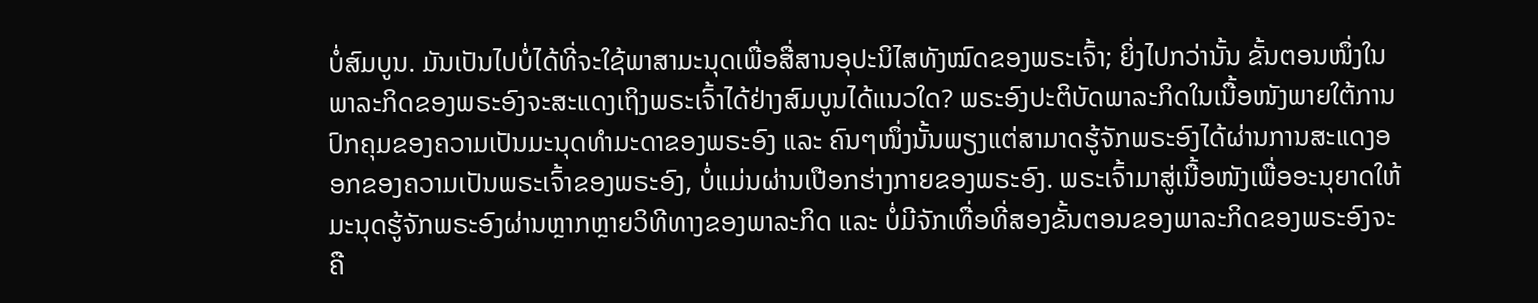ບໍ່ສົມບູນ. ມັນເປັນໄປບໍ່ໄດ້ທີ່ຈະໃຊ້ພາສາມະນຸດເພື່ອສື່ສານອຸປະນິໄສທັງໝົດຂອງພຣະເຈົ້າ; ຍິ່ງໄປກວ່ານັ້ນ ຂັ້ນຕອນໜຶ່ງໃນພາລະກິດຂອງພຣະອົງຈະສະແດງເຖິງພຣະເຈົ້າໄດ້ຢ່າງສົມບູນໄດ້ແນວໃດ? ພຣະອົງປະຕິບັດພາລະກິດໃນເນື້ອໜັງພາຍໃຕ້ການປົກຄຸມຂອງຄວາມເປັນມະນຸດທຳມະດາຂອງພຣະອົງ ແລະ ຄົນໆໜຶ່ງນັ້ນພຽງແຕ່ສາມາດຮູ້ຈັກພຣະອົງໄດ້ຜ່ານການສະແດງອອກຂອງຄວາມເປັນພຣະເຈົ້າຂອງພຣະອົງ, ບໍ່ແມ່ນຜ່ານເປືອກຮ່າງກາຍຂອງພຣະອົງ. ພຣະເຈົ້າມາສູ່ເນື້ອໜັງເພື່ອອະນຸຍາດໃຫ້ມະນຸດຮູ້ຈັກພຣະອົງຜ່ານຫຼາກຫຼາຍວິທີທາງຂອງພາລະກິດ ແລະ ບໍ່ມີຈັກເທື່ອທີ່ສອງຂັ້ນຕອນຂອງພາລະກິດຂອງພຣະອົງຈະຄື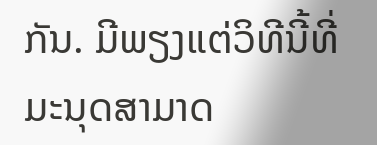ກັນ. ມີພຽງແຕ່ວິທີນີ້ທີ່ມະນຸດສາມາດ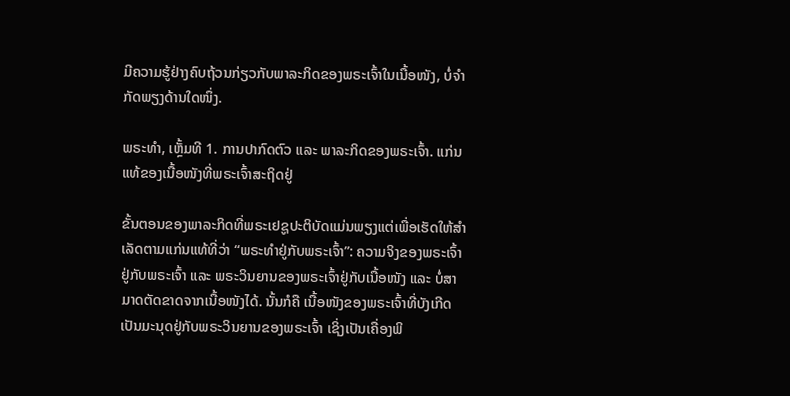ມີຄວາມຮູ້ຢ່າງຄົບຖ້ວນກ່ຽວກັບພາລະກິດຂອງພຣະເຈົ້າໃນເນື້ອໜັງ, ບໍ່ຈໍາກັດພຽງດ້ານໃດໜຶ່ງ.

ພຣະທຳ, ເຫຼັ້ມທີ 1. ການປາກົດຕົວ ແລະ ພາລະກິດຂອງພຣະເຈົ້າ. ແກ່ນແທ້ຂອງເນື້ອໜັງທີ່ພຣະເຈົ້າສະຖິດຢູ່

ຂັ້ນຕອນຂອງພາລະກິດທີ່ພຣະເຢຊູປະຕິບັດແມ່ນພຽງແຕ່ເພື່ອເຮັດໃຫ້ສຳເລັດຕາມແກ່ນແທ້ທີ່ວ່າ “ພຣະທຳຢູ່ກັບພຣະເຈົ້າ”: ຄວາມຈິງຂອງພຣະເຈົ້າຢູ່ກັບພຣະເຈົ້າ ແລະ ພຣະວິນຍານຂອງພຣະເຈົ້າຢູ່ກັບເນື້ອໜັງ ແລະ ບໍ່ສາມາດຕັດຂາດຈາກເນື້ອໜັງໄດ້. ນັ້ນກໍຄື ເນື້ອໜັງຂອງພຣະເຈົ້າທີ່ບັງເກີດເປັນມະນຸດຢູ່ກັບພຣະວິນຍານຂອງພຣະເຈົ້າ ເຊິ່ງເປັນເຄື່ອງພິ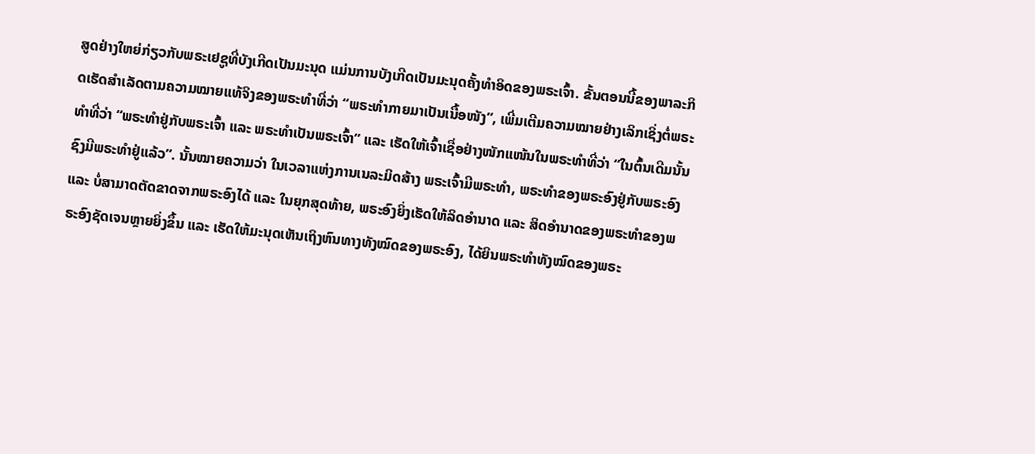ສູດຢ່າງໃຫຍ່ກ່ຽວກັບພຣະເຢຊູທີ່ບັງເກີດເປັນມະນຸດ ແມ່ນການບັງເກີດເປັນມະນຸດຄັ້ງທໍາອິດຂອງພຣະເຈົ້າ. ຂັ້ນຕອນນີ້ຂອງພາລະກິດເຮັດສຳເລັດຕາມຄວາມໝາຍແທ້ຈິງຂອງພຣະທຳທີ່ວ່າ “ພຣະທຳກາຍມາເປັນເນື້ອໜັງ”, ເພີ່ມເຕີມຄວາມໝາຍຢ່າງເລິກເຊິ່ງຕໍ່ພຣະທຳທີ່ວ່າ “ພຣະທຳຢູ່ກັບພຣະເຈົ້າ ແລະ ພຣະທຳເປັນພຣະເຈົ້າ” ແລະ ເຮັດໃຫ້ເຈົ້າເຊື່ອຢ່າງໜັກແໜ້ນໃນພຣະທຳທີ່ວ່າ “ໃນຕົ້ນເດີມນັ້ນຊົງມີພຣະທຳຢູ່ແລ້ວ”. ນັ້ນໝາຍຄວາມວ່າ ໃນເວລາແຫ່ງການເນລະມິດສ້າງ ພຣະເຈົ້າມີພຣະທຳ, ພຣະທຳຂອງພຣະອົງຢູ່ກັບພຣະອົງ ແລະ ບໍ່ສາມາດຕັດຂາດຈາກພຣະອົງໄດ້ ແລະ ໃນຍຸກສຸດທ້າຍ, ພຣະອົງຍິ່ງເຮັດໃຫ້ລິດອຳນາດ ແລະ ສິດອຳນາດຂອງພຣະທຳຂອງພຣະອົງຊັດເຈນຫຼາຍຍິ່ງຂຶ້ນ ແລະ ເຮັດໃຫ້ມະນຸດເຫັນເຖິງຫົນທາງທັງໝົດຂອງພຣະອົງ, ໄດ້ຍິນພຣະທຳທັງໝົດຂອງພຣະ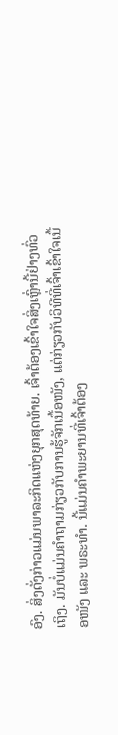ອົງ. ສິ່ງດັ່ງກ່າວແມ່ນພາລະກິດແຫ່ງຍຸກສຸດທ້າຍ. ເຈົ້າຕ້ອງເຂົ້າໃຈສິ່ງເຫຼົ່ານີ້ຢ່າງທົ່ວເຖິງ. ມັນບໍ່ແມ່ນຄຳຖາມກ່ຽວກັບການຮູ້ຈັກເນື້ອໜັງ, ແຕ່ກ່ຽວກັບວິທີທີ່ເຈົ້າເຂົ້າໃຈເນື້ອໜັງ ແລະ ພຣະທຳ. ນີ້ແມ່ນຄຳພະຍານທີ່ເຈົ້າຕ້ອງ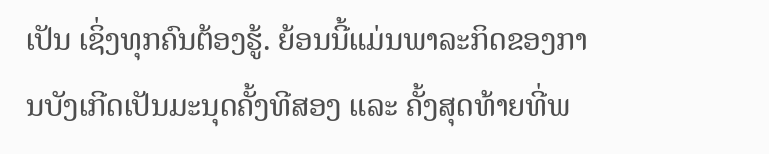ເປັນ ເຊິ່ງທຸກຄົນຕ້ອງຮູ້. ຍ້ອນນີ້ແມ່ນພາລະກິດຂອງການບັງເກີດເປັນມະນຸດຄັ້ງທີສອງ ແລະ ຄັ້ງສຸດທ້າຍທີ່ພ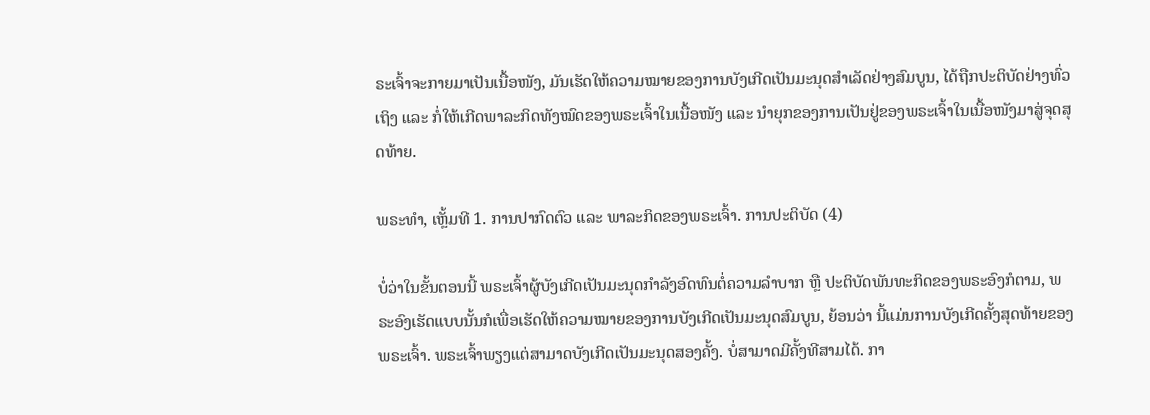ຣະເຈົ້າຈະກາຍມາເປັນເນື້ອໜັງ, ມັນເຮັດໃຫ້ຄວາມໝາຍຂອງການບັງເກີດເປັນມະນຸດສຳເລັດຢ່າງສົມບູນ, ໄດ້ຖືກປະຕິບັດຢ່າງທົ່ວເຖິງ ແລະ ກໍ່ໃຫ້ເກີດພາລະກິດທັງໝົດຂອງພຣະເຈົ້າໃນເນື້ອໜັງ ແລະ ນໍາຍຸກຂອງການເປັນຢູ່ຂອງພຣະເຈົ້າໃນເນື້ອໜັງມາສູ່ຈຸດສຸດທ້າຍ.

ພຣະທຳ, ເຫຼັ້ມທີ 1. ການປາກົດຕົວ ແລະ ພາລະກິດຂອງພຣະເຈົ້າ. ການປະຕິບັດ (4)

ບໍ່ວ່າໃນຂັ້ນຕອນນີ້ ພຣະເຈົ້າຜູ້ບັງເກີດເປັນມະນຸດກຳລັງອົດທົນຕໍ່ຄວາມລຳບາກ ຫຼື ປະຕິບັດພັນທະກິດຂອງພຣະອົງກໍຕາມ, ພຣະອົງເຮັດແບບນັ້ນກໍເພື່ອເຮັດໃຫ້ຄວາມໝາຍຂອງການບັງເກີດເປັນມະນຸດສົມບູນ, ຍ້ອນວ່າ ນີ້ແມ່ນການບັງເກີດຄັ້ງສຸດທ້າຍຂອງພຣະເຈົ້າ. ພຣະເຈົ້າພຽງແຕ່ສາມາດບັງເກີດເປັນມະນຸດສອງຄັ້ງ. ບໍ່ສາມາດມີຄັ້ງທີສາມໄດ້. ກາ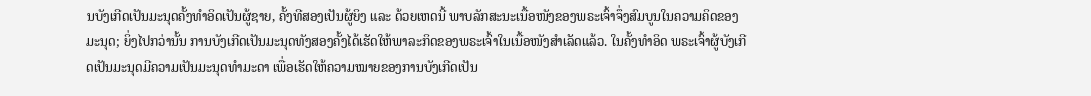ນບັງເກີດເປັນມະນຸດຄັ້ງທຳອິດເປັນຜູ້ຊາຍ, ຄັ້ງທີສອງເປັນຜູ້ຍິງ ແລະ ດ້ວຍເຫດນີ້ ພາບລັກສະນະເນື້ອໜັງຂອງພຣະເຈົ້າຈຶ່ງສົມບູນໃນຄວາມຄິດຂອງມະນຸດ; ຍິ່ງໄປກວ່ານັ້ນ ການບັງເກີດເປັນມະນຸດທັງສອງຄັ້ງໄດ້ເຮັດໃຫ້ພາລະກິດຂອງພຣະເຈົ້າໃນເນື້ອໜັງສຳເລັດແລ້ວ. ໃນຄັ້ງທຳອິດ ພຣະເຈົ້າຜູ້ບັງເກີດເປັນມະນຸດມີຄວາມເປັນມະນຸດທຳມະດາ ເພື່ອເຮັດໃຫ້ຄວາມໝາຍຂອງການບັງເກີດເປັນ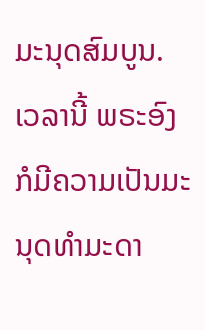ມະນຸດສົມບູນ. ເວລານີ້ ພຣະອົງກໍມີຄວາມເປັນມະນຸດທຳມະດາ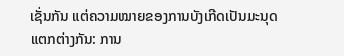ເຊັ່ນກັນ ແຕ່ຄວາມໝາຍຂອງການບັງເກີດເປັນມະນຸດແຕກຕ່າງກັນ: ການ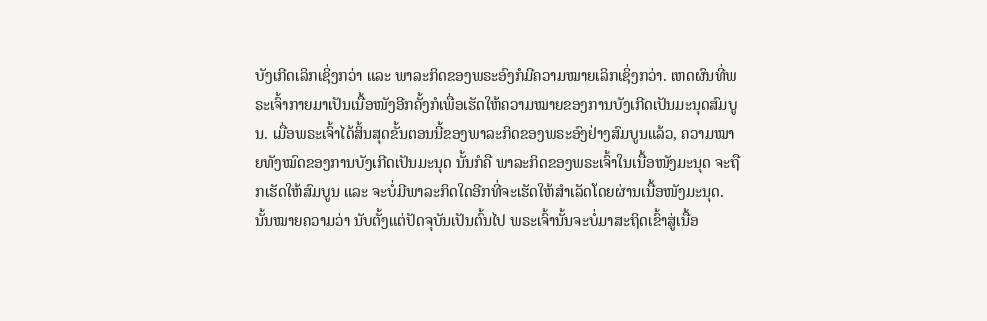ບັງເກີດເລິກເຊິ່ງກວ່າ ແລະ ພາລະກິດຂອງພຣະອົງກໍມີຄວາມໝາຍເລິກເຊິ່ງກວ່າ. ເຫດຜົນທີ່ພຣະເຈົ້າກາຍມາເປັນເນື້ອໜັງອີກຄັ້ງກໍເພື່ອເຮັດໃຫ້ຄວາມໝາຍຂອງການບັງເກີດເປັນມະນຸດສົມບູນ. ເມື່ອພຣະເຈົ້າໄດ້ສິ້ນສຸດຂັ້ນຕອນນີ້ຂອງພາລະກິດຂອງພຣະອົງຢ່າງສົມບູນແລ້ວ, ຄວາມໝາຍທັງໝົດຂອງການບັງເກີດເປັນມະນຸດ ນັ້ນກໍຄື ພາລະກິດຂອງພຣະເຈົ້າໃນເນື້ອໜັງມະນຸດ ຈະຖືກເຮັດໃຫ້ສົມບູນ ແລະ ຈະບໍ່ມີພາລະກິດໃດອີກທີ່ຈະເຮັດໃຫ້ສຳເລັດໂດຍຜ່ານເນື້ອໜັງມະນຸດ. ນັ້ນໝາຍຄວາມວ່າ ນັບຕັ້ງແຕ່ປັດຈຸບັນເປັນຕົ້ນໄປ ພຣະເຈົ້ານັ້ນຈະບໍ່ມາສະຖິດເຂົ້າສູ່ເນື້ອ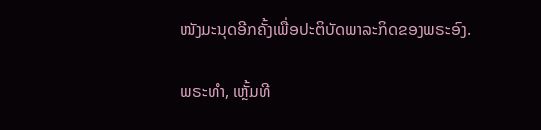ໜັງມະນຸດອີກຄັ້ງເພື່ອປະຕິບັດພາລະກິດຂອງພຣະອົງ.

ພຣະທຳ, ເຫຼັ້ມທີ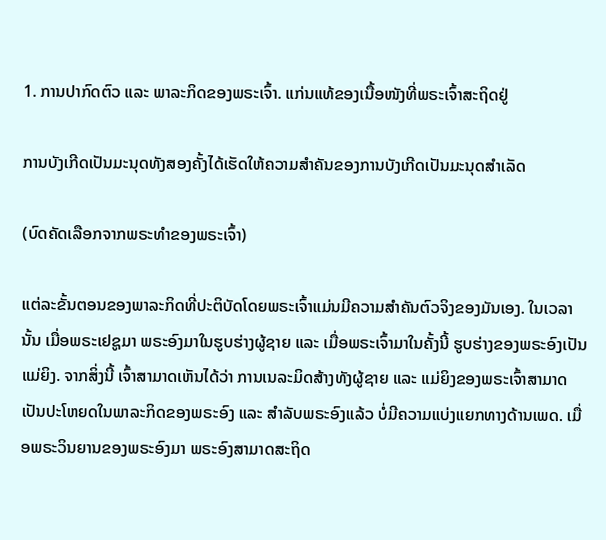1. ການປາກົດຕົວ ແລະ ພາລະກິດຂອງພຣະເຈົ້າ. ແກ່ນແທ້ຂອງເນື້ອໜັງທີ່ພຣະເຈົ້າສະຖິດຢູ່

ການບັງເກີດເປັນມະນຸດທັງສອງຄັ້ງໄດ້ເຮັດໃຫ້ຄວາມສຳຄັນຂອງການບັງເກີດເປັນມະນຸດສຳເລັດ

(ບົດຄັດເລືອກຈາກພຣະທຳຂອງພຣະເຈົ້າ)

ແຕ່ລະຂັ້ນຕອນຂອງພາລະກິດທີ່ປະຕິບັດໂດຍພຣະເຈົ້າແມ່ນມີຄວາມສໍາຄັນຕົວຈິງຂອງມັນເອງ. ໃນເວລານັ້ນ ເມື່ອພຣະເຢຊູມາ ພຣະອົງມາໃນຮູບຮ່າງຜູ້ຊາຍ ແລະ ເມື່ອພຣະເຈົ້າມາໃນຄັ້ງນີ້ ຮູບຮ່າງຂອງພຣະອົງເປັນແມ່ຍິງ. ຈາກສິ່ງນີ້ ເຈົ້າສາມາດເຫັນໄດ້ວ່າ ການເນລະມິດສ້າງທັງຜູ້ຊາຍ ແລະ ແມ່ຍິງຂອງພຣະເຈົ້າສາມາດເປັນປະໂຫຍດໃນພາລະກິດຂອງພຣະອົງ ແລະ ສໍາລັບພຣະອົງແລ້ວ ບໍ່ມີຄວາມແບ່ງແຍກທາງດ້ານເພດ. ເມື່ອພຣະວິນຍານຂອງພຣະອົງມາ ພຣະອົງສາມາດສະຖິດ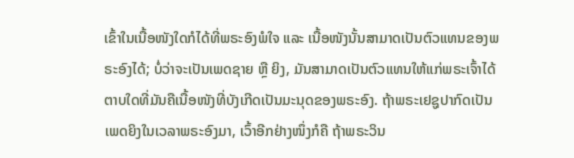ເຂົ້າໃນເນື້ອໜັງໃດກໍໄດ້ທີ່ພຣະອົງພໍໃຈ ແລະ ເນື້ອໜັງນັ້ນສາມາດເປັນຕົວແທນຂອງພຣະອົງໄດ້; ບໍ່ວ່າຈະເປັນເພດຊາຍ ຫຼື ຍິງ, ມັນສາມາດເປັນຕົວແທນໃຫ້ແກ່ພຣະເຈົ້າໄດ້ ຕາບໃດທີ່ມັນຄືເນື້ອໜັງທີ່ບັງເກີດເປັນມະນຸດຂອງພຣະອົງ. ຖ້າພຣະເຢຊູປາກົດເປັນເພດຍິງໃນເວລາພຣະອົງມາ, ເວົ້າອີກຢ່າງໜຶ່ງກໍຄື ຖ້າພຣະວິນ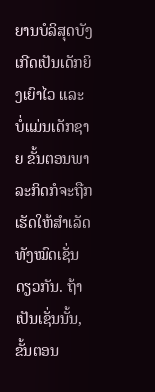ຍານບໍລິສຸດບັງເກີດເປັນເດັກຍິງເຍົາໄວ ແລະ ບໍ່ແມ່ນເດັກຊາຍ ຂັ້ນຕອນພາລະກິດກໍຈະຖືກເຮັດໃຫ້ສໍາເລັດທັງໝົດເຊັ່ນດຽວກັນ. ຖ້າເປັນເຊັ່ນນັ້ນ, ຂັ້ນຕອນ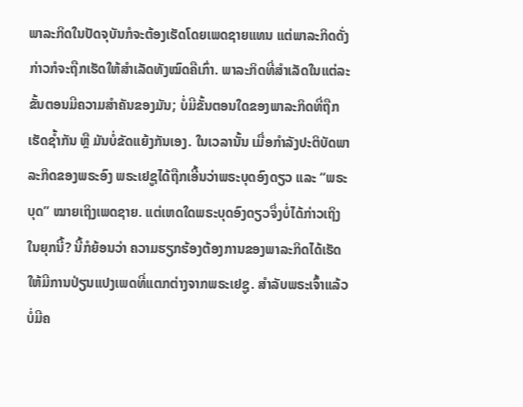ພາລະກິດໃນປັດຈຸບັນກໍຈະຕ້ອງເຮັດໂດຍເພດຊາຍແທນ ແຕ່ພາລະກິດດັ່ງກ່າວກໍຈະຖືກເຮັດໃຫ້ສໍາເລັດທັງໝົດຄືເກົ່າ. ພາລະກິດທີ່ສໍາເລັດໃນແຕ່ລະຂັ້ນຕອນມີຄວາມສໍາຄັນຂອງມັນ; ບໍ່ມີຂັ້ນຕອນໃດຂອງພາລະກິດທີ່ຖືກເຮັດຊໍ້າກັນ ຫຼື ມັນບໍ່ຂັດແຍ້ງກັນເອງ. ໃນເວລານັ້ນ ເມື່ອກຳລັງປະຕິບັດພາລະກິດຂອງພຣະອົງ ພຣະເຢຊູໄດ້ຖືກເອີ້ນວ່າພຣະບຸດອົງດຽວ ແລະ “ພຣະບຸດ” ໝາຍເຖິງເພດຊາຍ. ແຕ່ເຫດໃດພຣະບຸດອົງດຽວຈຶ່ງບໍ່ໄດ້ກ່າວເຖິງໃນຍຸກນີ້? ນີ້ກໍຍ້ອນວ່າ ຄວາມຮຽກຮ້ອງຕ້ອງການຂອງພາລະກິດໄດ້ເຮັດໃຫ້ມີການປ່ຽນແປງເພດທີ່ແຕກຕ່າງຈາກພຣະເຢຊູ. ສໍາລັບພຣະເຈົ້າແລ້ວ ບໍ່ມີຄ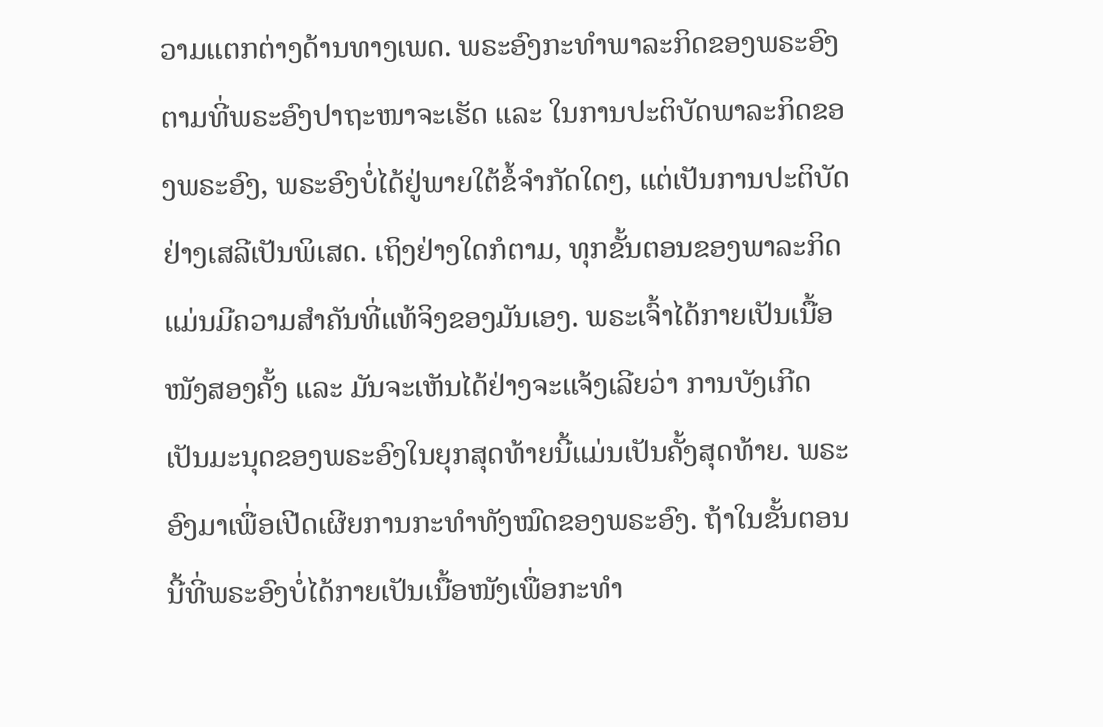ວາມແຕກຕ່າງດ້ານທາງເພດ. ພຣະອົງກະທໍາພາລະກິດຂອງພຣະອົງຕາມທີ່ພຣະອົງປາຖະໜາຈະເຮັດ ແລະ ໃນການປະຕິບັດພາລະກິດຂອງພຣະອົງ, ພຣະອົງບໍ່ໄດ້ຢູ່ພາຍໃຕ້ຂໍ້ຈໍາກັດໃດໆ, ແຕ່ເປັນການປະຕິບັດຢ່າງເສລີເປັນພິເສດ. ເຖິງຢ່າງໃດກໍຕາມ, ທຸກຂັ້ນຕອນຂອງພາລະກິດແມ່ນມີຄວາມສໍາຄັນທີ່ແທ້ຈິງຂອງມັນເອງ. ພຣະເຈົ້າໄດ້ກາຍເປັນເນື້ອໜັງສອງຄັ້ງ ແລະ ມັນຈະເຫັນໄດ້ຢ່າງຈະແຈ້ງເລີຍວ່າ ການບັງເກີດເປັນມະນຸດຂອງພຣະອົງໃນຍຸກສຸດທ້າຍນີ້ແມ່ນເປັນຄັ້ງສຸດທ້າຍ. ພຣະອົງມາເພື່ອເປີດເຜີຍການກະທໍາທັງໝົດຂອງພຣະອົງ. ຖ້າໃນຂັ້ນຕອນນີ້ທີ່ພຣະອົງບໍ່ໄດ້ກາຍເປັນເນື້ອໜັງເພື່ອກະທໍາ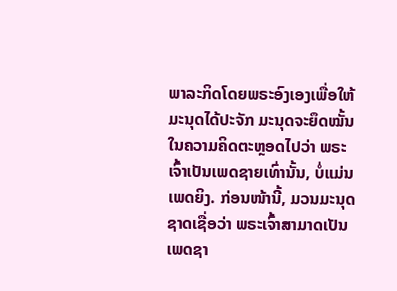ພາລະກິດໂດຍພຣະອົງເອງເພື່ອໃຫ້ມະນຸດໄດ້ປະຈັກ ມະນຸດຈະຍຶດໝັ້ນໃນຄວາມຄິດຕະຫຼອດໄປວ່າ ພຣະເຈົ້າເປັນເພດຊາຍເທົ່ານັ້ນ, ບໍ່ແມ່ນເພດຍິງ. ກ່ອນໜ້ານີ້, ມວນມະນຸດຊາດເຊື່ອວ່າ ພຣະເຈົ້າສາມາດເປັນເພດຊາ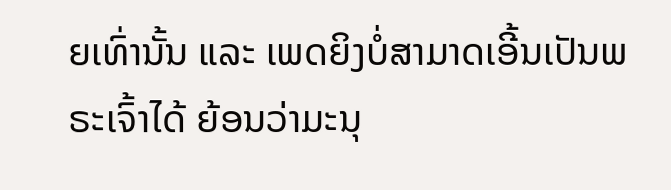ຍເທົ່ານັ້ນ ແລະ ເພດຍິງບໍ່ສາມາດເອີ້ນເປັນພຣະເຈົ້າໄດ້ ຍ້ອນວ່າມະນຸ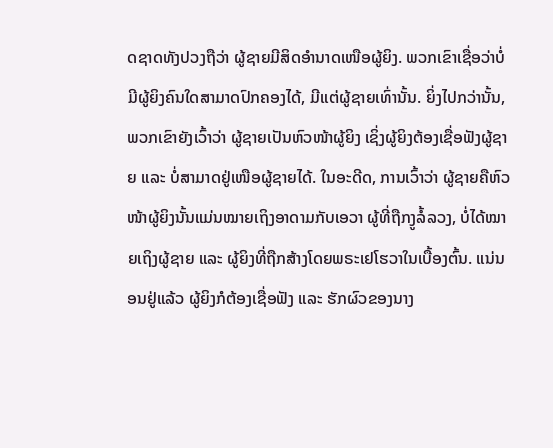ດຊາດທັງປວງຖືວ່າ ຜູ້ຊາຍມີສິດອໍານາດເໜືອຜູ້ຍິງ. ພວກເຂົາເຊື່ອວ່າບໍ່ມີຜູ້ຍິງຄົນໃດສາມາດປົກຄອງໄດ້, ມີແຕ່ຜູ້ຊາຍເທົ່ານັ້ນ. ຍິ່ງໄປກວ່ານັ້ນ, ພວກເຂົາຍັງເວົ້າວ່າ ຜູ້ຊາຍເປັນຫົວໜ້າຜູ້ຍິງ ເຊິ່ງຜູ້ຍິງຕ້ອງເຊື່ອຟັງຜູ້ຊາຍ ແລະ ບໍ່ສາມາດຢູ່ເໜືອຜູ້ຊາຍໄດ້. ໃນອະດີດ, ການເວົ້າວ່າ ຜູ້ຊາຍຄືຫົວໜ້າຜູ້ຍິງນັ້ນແມ່ນໝາຍເຖິງອາດາມກັບເອວາ ຜູ້ທີ່ຖືກງູລໍ້ລວງ, ບໍ່ໄດ້ໝາຍເຖິງຜູ້ຊາຍ ແລະ ຜູ້ຍິງທີ່ຖືກສ້າງໂດຍພຣະເຢໂຮວາໃນເບື້ອງຕົ້ນ. ແນ່ນອນຢູ່ແລ້ວ ຜູ້ຍິງກໍຕ້ອງເຊື່ອຟັງ ແລະ ຮັກຜົວຂອງນາງ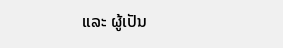ແລະ ຜູ້ເປັນ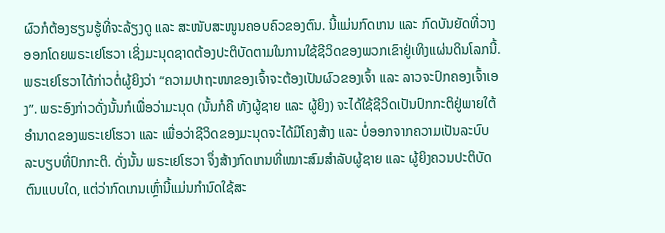ຜົວກໍຕ້ອງຮຽນຮູ້ທີ່ຈະລ້ຽງດູ ແລະ ສະໜັບສະໜູນຄອບຄົວຂອງຕົນ. ນີ້ແມ່ນກົດເກນ ແລະ ກົດບັນຍັດທີ່ວາງອອກໂດຍພຣະເຢໂຮວາ ເຊິ່ງມະນຸດຊາດຕ້ອງປະຕິບັດຕາມໃນການໃຊ້ຊີວິດຂອງພວກເຂົາຢູ່ເທິງແຜ່ນດິນໂລກນີ້. ພຣະເຢໂຮວາໄດ້ກ່າວຕໍ່ຜູ້ຍິງວ່າ “ຄວາມປາຖະໜາຂອງເຈົ້າຈະຕ້ອງເປັນຜົວຂອງເຈົ້າ ແລະ ລາວຈະປົກຄອງເຈົ້າເອງ”. ພຣະອົງກ່າວດັ່ງນັ້ນກໍເພື່ອວ່າມະນຸດ (ນັ້ນກໍຄື ທັງຜູ້ຊາຍ ແລະ ຜູ້ຍິງ) ຈະໄດ້ໃຊ້ຊີວິດເປັນປົກກະຕິຢູ່ພາຍໃຕ້ອຳນາດຂອງພຣະເຢໂຮວາ ແລະ ເພື່ອວ່າຊີວິດຂອງມະນຸດຈະໄດ້ມີໂຄງສ້າງ ແລະ ບໍ່ອອກຈາກຄວາມເປັນລະບົບລະບຽບທີ່ປົກກະຕິ. ດັ່ງນັ້ນ ພຣະເຢໂຮວາ ຈຶ່ງສ້າງກົດເກນທີ່ເໝາະສົມສໍາລັບຜູ້ຊາຍ ແລະ ຜູ້ຍິງຄວນປະຕິບັດຕົນແບບໃດ, ແຕ່ວ່າກົດເກນເຫຼົ່ານີ້ແມ່ນກໍານົດໃຊ້ສະ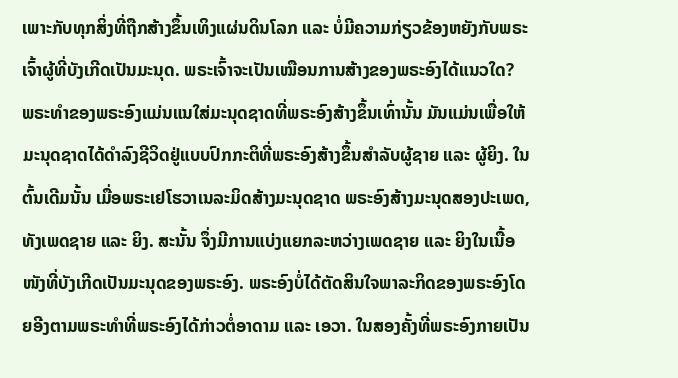ເພາະກັບທຸກສິ່ງທີ່ຖືກສ້າງຂຶ້ນເທິງແຜ່ນດິນໂລກ ແລະ ບໍ່ມີຄວາມກ່ຽວຂ້ອງຫຍັງກັບພຣະເຈົ້າຜູ້ທີ່ບັງເກີດເປັນມະນຸດ. ພຣະເຈົ້າຈະເປັນເໝືອນການສ້າງຂອງພຣະອົງໄດ້ແນວໃດ? ພຣະທໍາຂອງພຣະອົງແມ່ນແນໃສ່ມະນຸດຊາດທີ່ພຣະອົງສ້າງຂຶ້ນເທົ່ານັ້ນ ມັນແມ່ນເພື່ອໃຫ້ ມະນຸດຊາດໄດ້ດໍາລົງຊີວິດຢູ່ແບບປົກກະຕິທີ່ພຣະອົງສ້າງຂຶ້ນສໍາລັບຜູ້ຊາຍ ແລະ ຜູ້ຍິງ. ໃນຕົ້ນເດີມນັ້ນ ເມື່ອພຣະເຢໂຮວາເນລະມິດສ້າງມະນຸດຊາດ ພຣະອົງສ້າງມະນຸດສອງປະເພດ, ທັງເພດຊາຍ ແລະ ຍິງ. ສະນັ້ນ ຈຶ່ງມີການແບ່ງແຍກລະຫວ່າງເພດຊາຍ ແລະ ຍິງໃນເນື້ອໜັງທີ່ບັງເກີດເປັນມະນຸດຂອງພຣະອົງ. ພຣະອົງບໍ່ໄດ້ຕັດສິນໃຈພາລະກິດຂອງພຣະອົງໂດຍອີງຕາມພຣະທໍາທີ່ພຣະອົງໄດ້ກ່າວຕໍ່ອາດາມ ແລະ ເອວາ. ໃນສອງຄັ້ງທີ່ພຣະອົງກາຍເປັນ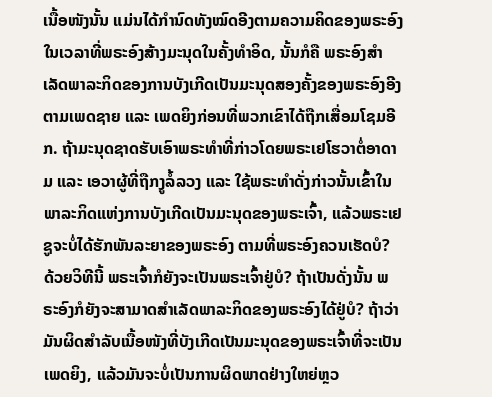ເນື້ອໜັງນັ້ນ ແມ່ນໄດ້ກໍານົດທັງໝົດອີງຕາມຄວາມຄິດຂອງພຣະອົງໃນເວລາທີ່ພຣະອົງສ້າງມະນຸດໃນຄັ້ງທໍາອິດ, ນັ້ນກໍຄື ພຣະອົງສໍາເລັດພາລະກິດຂອງການບັງເກີດເປັນມະນຸດສອງຄັ້ງຂອງພຣະອົງອີງຕາມເພດຊາຍ ແລະ ເພດຍິງກ່ອນທີ່ພວກເຂົາໄດ້ຖືກເສື່ອມໂຊມອີກ. ຖ້າມະນຸດຊາດຮັບເອົາພຣະທໍາທີ່ກ່າວໂດຍພຣະເຢໂຮວາຕໍ່ອາດາມ ແລະ ເອວາຜູ້ທີ່ຖືກງູລໍ້ລວງ ແລະ ໃຊ້ພຣະທໍາດັ່ງກ່າວນັ້ນເຂົ້າໃນພາລະກິດແຫ່ງການບັງເກີດເປັນມະນຸດຂອງພຣະເຈົ້າ, ແລ້ວພຣະເຢຊູຈະບໍ່ໄດ້ຮັກພັນລະຍາຂອງພຣະອົງ ຕາມທີ່ພຣະອົງຄວນເຮັດບໍ? ດ້ວຍວິທີນີ້ ພຣະເຈົ້າກໍຍັງຈະເປັນພຣະເຈົ້າຢູ່ບໍ? ຖ້າເປັນດັ່ງນັ້ນ ພຣະອົງກໍຍັງຈະສາມາດສໍາເລັດພາລະກິດຂອງພຣະອົງໄດ້ຢູ່ບໍ? ຖ້າວ່າ ມັນຜິດສໍາລັບເນື້ອໜັງທີ່ບັງເກີດເປັນມະນຸດຂອງພຣະເຈົ້າທີ່ຈະເປັນເພດຍິງ, ແລ້ວມັນຈະບໍ່ເປັນການຜິດພາດຢ່າງໃຫຍ່ຫຼວ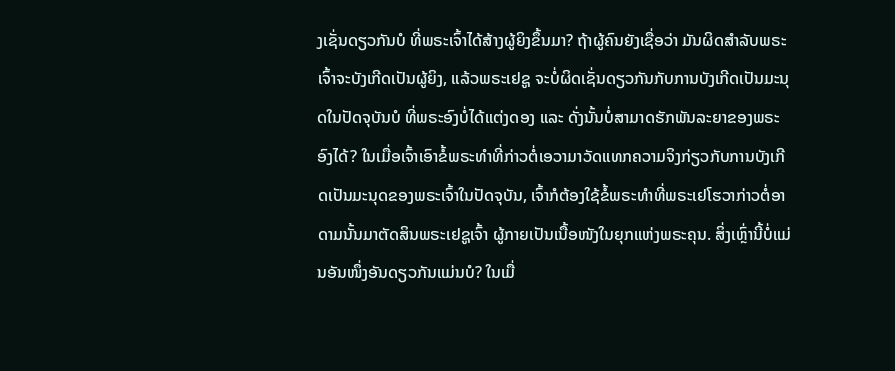ງເຊັ່ນດຽວກັນບໍ ທີ່ພຣະເຈົ້າໄດ້ສ້າງຜູ້ຍິງຂຶ້ນມາ? ຖ້າຜູ້ຄົນຍັງເຊື່ອວ່າ ມັນຜິດສໍາລັບພຣະເຈົ້າຈະບັງເກີດເປັນຜູ້ຍິງ, ແລ້ວພຣະເຢຊູ ຈະບໍ່ຜິດເຊັ່ນດຽວກັນກັບການບັງເກີດເປັນມະນຸດໃນປັດຈຸບັນບໍ ທີ່ພຣະອົງບໍ່ໄດ້ແຕ່ງດອງ ແລະ ດັ່ງນັ້ນບໍ່ສາມາດຮັກພັນລະຍາຂອງພຣະອົງໄດ້? ໃນເມື່ອເຈົ້າເອົາຂໍ້ພຣະທໍາທີ່ກ່າວຕໍ່ເອວາມາວັດແທກຄວາມຈິງກ່ຽວກັບການບັງເກີດເປັນມະນຸດຂອງພຣະເຈົ້າໃນປັດຈຸບັນ, ເຈົ້າກໍຕ້ອງໃຊ້ຂໍ້ພຣະທໍາທີ່ພຣະເຢໂຮວາກ່າວຕໍ່ອາດາມນັ້ນມາຕັດສິນພຣະເຢຊູເຈົ້າ ຜູ້ກາຍເປັນເນື້ອໜັງໃນຍຸກແຫ່ງພຣະຄຸນ. ສິ່ງເຫຼົ່ານີ້ບໍ່ແມ່ນອັນໜຶ່ງອັນດຽວກັນແມ່ນບໍ? ໃນເມື່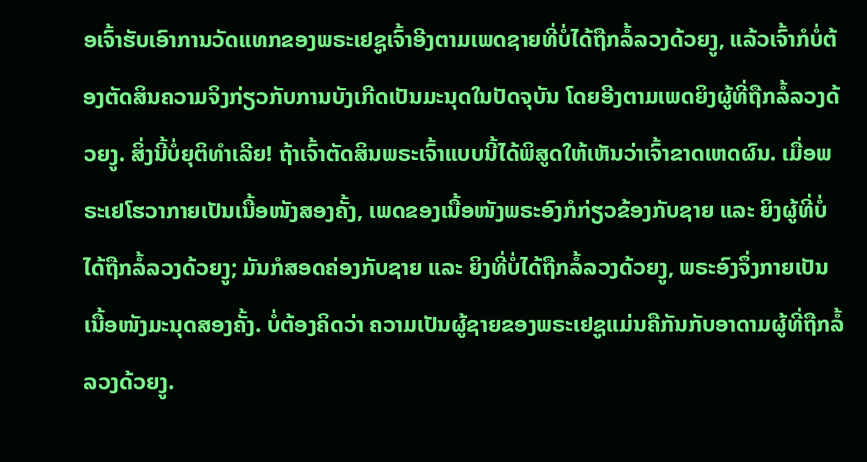ອເຈົ້າຮັບເອົາການວັດແທກຂອງພຣະເຢຊູເຈົ້າອີງຕາມເພດຊາຍທີ່ບໍ່ໄດ້ຖືກລໍ້ລວງດ້ວຍງູ, ແລ້ວເຈົ້າກໍບໍ່ຕ້ອງຕັດສິນຄວາມຈິງກ່ຽວກັບການບັງເກີດເປັນມະນຸດໃນປັດຈຸບັນ ໂດຍອີງຕາມເພດຍິງຜູ້ທີ່ຖືກລໍ້ລວງດ້ວຍງູ. ສິ່ງນີ້ບໍ່ຍຸຕິທໍາເລີຍ! ຖ້າເຈົ້າຕັດສິນພຣະເຈົ້າແບບນີ້ໄດ້ພິສູດໃຫ້ເຫັນວ່າເຈົ້າຂາດເຫດຜົນ. ເມື່ອພຣະເຢໂຮວາກາຍເປັນເນື້ອໜັງສອງຄັ້ງ, ເພດຂອງເນື້ອໜັງພຣະອົງກໍກ່ຽວຂ້ອງກັບຊາຍ ແລະ ຍິງຜູ້ທີ່ບໍ່ໄດ້ຖືກລໍ້ລວງດ້ວຍງູ; ມັນກໍສອດຄ່ອງກັບຊາຍ ແລະ ຍິງທີ່ບໍ່ໄດ້ຖືກລໍ້ລວງດ້ວຍງູ, ພຣະອົງຈຶ່ງກາຍເປັນເນື້ອໜັງມະນຸດສອງຄັ້ງ. ບໍ່ຕ້ອງຄິດວ່າ ຄວາມເປັນຜູ້ຊາຍຂອງພຣະເຢຊູແມ່ນຄືກັນກັບອາດາມຜູ້ທີ່ຖືກລໍ້ລວງດ້ວຍງູ.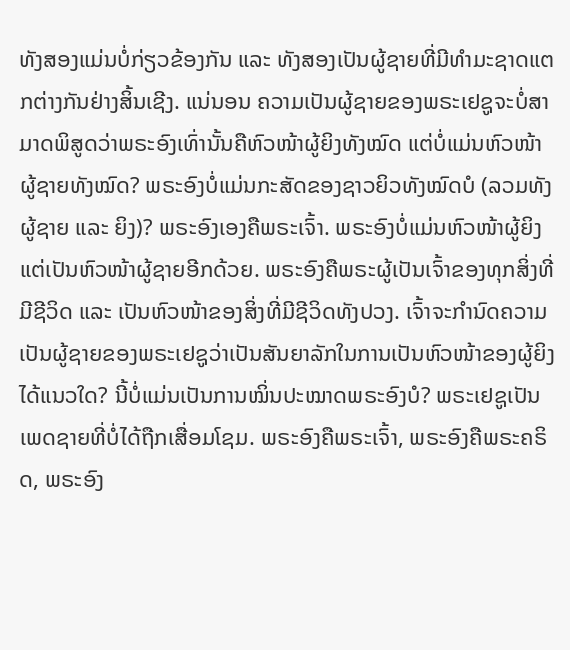ທັງສອງແມ່ນບໍ່ກ່ຽວຂ້ອງກັນ ແລະ ທັງສອງເປັນຜູ້ຊາຍທີ່ມີທຳມະຊາດແຕກຕ່າງກັນຢ່າງສິ້ນເຊີງ. ແນ່ນອນ ຄວາມເປັນຜູ້ຊາຍຂອງພຣະເຢຊູຈະບໍ່ສາມາດພິສູດວ່າພຣະອົງເທົ່ານັ້ນຄືຫົວໜ້າຜູ້ຍິງທັງໝົດ ແຕ່ບໍ່ແມ່ນຫົວໜ້າຜູ້ຊາຍທັງໝົດ? ພຣະອົງບໍ່ແມ່ນກະສັດຂອງຊາວຍິວທັງໝົດບໍ (ລວມທັງຜູ້ຊາຍ ແລະ ຍິງ)? ພຣະອົງເອງຄືພຣະເຈົ້າ. ພຣະອົງບໍ່ແມ່ນຫົວໜ້າຜູ້ຍິງ ແຕ່ເປັນຫົວໜ້າຜູ້ຊາຍອີກດ້ວຍ. ພຣະອົງຄືພຣະຜູ້ເປັນເຈົ້າຂອງທຸກສິ່ງທີ່ມີຊີວິດ ແລະ ເປັນຫົວໜ້າຂອງສິ່ງທີ່ມີຊີວິດທັງປວງ. ເຈົ້າຈະກຳນົດຄວາມເປັນຜູ້ຊາຍຂອງພຣະເຢຊູວ່າເປັນສັນຍາລັກໃນການເປັນຫົວໜ້າຂອງຜູ້ຍິງໄດ້ແນວໃດ? ນີ້ບໍ່ແມ່ນເປັນການໝິ່ນປະໝາດພຣະອົງບໍ? ພຣະເຢຊູເປັນເພດຊາຍທີ່ບໍ່ໄດ້ຖືກເສື່ອມໂຊມ. ພຣະອົງຄືພຣະເຈົ້າ, ພຣະອົງຄືພຣະຄຣິດ, ພຣະອົງ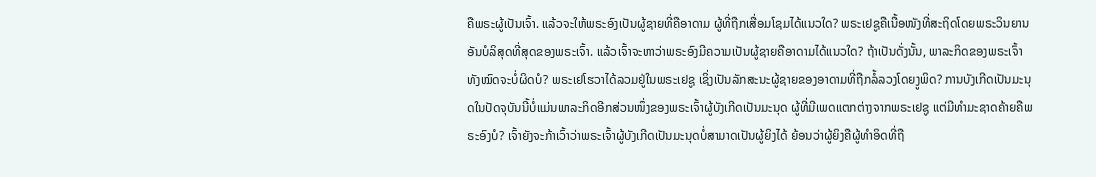ຄືພຣະຜູ້ເປັນເຈົ້າ. ແລ້ວຈະໃຫ້ພຣະອົງເປັນຜູ້ຊາຍທີ່ຄືອາດາມ ຜູ້ທີ່ຖືກເສື່ອມໂຊມໄດ້ແນວໃດ? ພຣະເຢຊູຄືເນື້ອໜັງທີ່ສະຖິດໂດຍພຣະວິນຍານອັນບໍລິສຸດທີ່ສຸດຂອງພຣະເຈົ້າ. ແລ້ວເຈົ້າຈະຫາວ່າພຣະອົງມີຄວາມເປັນຜູ້ຊາຍຄືອາດາມໄດ້ແນວໃດ? ຖ້າເປັນດັ່ງນັ້ນ, ພາລະກິດຂອງພຣະເຈົ້າທັງໝົດຈະບໍ່ຜິດບໍ? ພຣະເຢໂຮວາໄດ້ລວມຢູ່ໃນພຣະເຢຊູ ເຊິ່ງເປັນລັກສະນະຜູ້ຊາຍຂອງອາດາມທີ່ຖືກລໍ້ລວງໂດຍງູພິດ? ການບັງເກີດເປັນມະນຸດໃນປັດຈຸບັນນີ້ບໍ່ແມ່ນພາລະກິດອີກສ່ວນໜຶ່ງຂອງພຣະເຈົ້າຜູ້ບັງເກີດເປັນມະນຸດ ຜູ້ທີ່ມີເພດແຕກຕ່າງຈາກພຣະເຢຊູ ແຕ່ມີທຳມະຊາດຄ້າຍຄືພຣະອົງບໍ? ເຈົ້າຍັງຈະກ້າເວົ້າວ່າພຣະເຈົ້າຜູ້ບັງເກີດເປັນມະນຸດບໍ່ສາມາດເປັນຜູ້ຍິງໄດ້ ຍ້ອນວ່າຜູ້ຍິງຄືຜູ້ທໍາອິດທີ່ຖື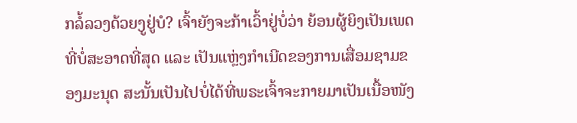ກລໍ້ລວງດ້ວຍງູຢູ່ບໍ? ເຈົ້າຍັງຈະກ້າເວົ້າຢູ່ບໍ່ວ່າ ຍ້ອນຜູ້ຍິງເປັນເພດທີ່ບໍ່ສະອາດທີ່ສຸດ ແລະ ເປັນແຫຼ່ງກໍາເນີດຂອງການເສື່ອມຊາມຂອງມະນຸດ ສະນັ້ນເປັນໄປບໍ່ໄດ້ທີ່ພຣະເຈົ້າຈະກາຍມາເປັນເນື້ອໜັງ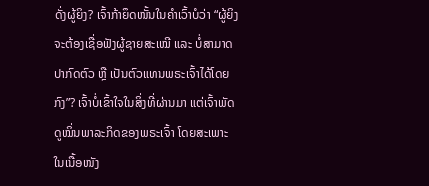ດັ່ງຜູ້ຍິງ? ເຈົ້າກ້າຍຶດໜັ້ນໃນຄໍາເວົ້າບໍວ່າ “ຜູ້ຍິງຈະຕ້ອງເຊື່ອຟັງຜູ້ຊາຍສະເໝີ ແລະ ບໍ່ສາມາດປາກົດຕົວ ຫຼື ເປັນຕົວແທນພຣະເຈົ້າໄດ້ໂດຍກົງ”? ເຈົ້າບໍ່ເຂົ້າໃຈໃນສິ່ງທີ່ຜ່ານມາ ແຕ່ເຈົ້າພັດດູໝິ່ນພາລະກິດຂອງພຣະເຈົ້າ ໂດຍສະເພາະໃນເນື້ອໜັງ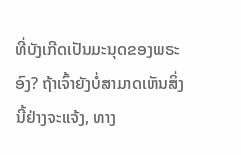ທີ່ບັງເກີດເປັນມະນຸດຂອງພຣະອົງ? ຖ້າເຈົ້າຍັງບໍ່ສາມາດເຫັນສິ່ງນີ້ຢ່າງຈະແຈ້ງ, ທາງ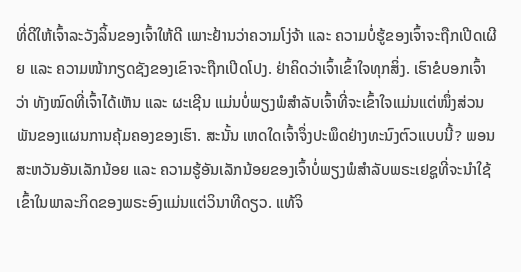ທີ່ດີໃຫ້ເຈົ້າລະວັງລິ້ນຂອງເຈົ້າໃຫ້ດີ ເພາະຢ້ານວ່າຄວາມໂງ່ຈ້າ ແລະ ຄວາມບໍ່ຮູ້ຂອງເຈົ້າຈະຖືກເປີດເຜີຍ ແລະ ຄວາມໜ້າກຽດຊັງຂອງເຂົາຈະຖືກເປີດໂປງ. ຢ່າຄິດວ່າເຈົ້າເຂົ້າໃຈທຸກສິ່ງ. ເຮົາຂໍບອກເຈົ້າວ່າ ທັງໝົດທີ່ເຈົ້າໄດ້ເຫັນ ແລະ ຜະເຊີນ ແມ່ນບໍ່ພຽງພໍສໍາລັບເຈົ້າທີ່ຈະເຂົ້າໃຈແມ່ນແຕ່ໜຶ່ງສ່ວນພັນຂອງແຜນການຄຸ້ມຄອງຂອງເຮົາ. ສະນັ້ນ ເຫດໃດເຈົ້າຈຶ່ງປະພຶດຢ່າງທະນົງຕົວແບບນີ້? ພອນສະຫວັນອັນເລັກນ້ອຍ ແລະ ຄວາມຮູ້ອັນເລັກນ້ອຍຂອງເຈົ້າບໍ່ພຽງພໍສໍາລັບພຣະເຢຊູທີ່ຈະນໍາໃຊ້ເຂົ້າໃນພາລະກິດຂອງພຣະອົງແມ່ນແຕ່ວິນາທີດຽວ. ແທ້ຈິ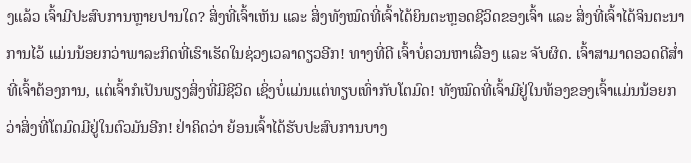ງແລ້ວ ເຈົ້າມີປະສົບການຫຼາຍປານໃດ? ສິ່ງທີ່ເຈົ້າເຫັນ ແລະ ສິ່ງທັງໝົດທີ່ເຈົ້າໄດ້ຍິນຕະຫຼອດຊີວິດຂອງເຈົ້າ ແລະ ສິ່ງທີ່ເຈົ້າໄດ້ຈິນຕະນາການໄວ້ ແມ່ນນ້ອຍກວ່າພາລະກິດທີ່ເຮົາເຮັດໃນຊ່ວງເວລາດຽວອີກ! ທາງທີ່ດີ ເຈົ້າບໍ່ຄວນຫາເລື່ອງ ແລະ ຈັບຜິດ. ເຈົ້າສາມາດອວດດີສໍ່າທີ່ເຈົ້າຕ້ອງການ, ແຕ່ເຈົ້າກໍເປັນພຽງສິ່ງທີ່ມີຊີວິດ ເຊິ່ງບໍ່ແມ່ນແຕ່ທຽບເທົ່າກັບໂຕມົດ! ທັງໝົດທີ່ເຈົ້າມີຢູ່ໃນທ້ອງຂອງເຈົ້າແມ່ນນ້ອຍກວ່າສິ່ງທີ່ໂຕມົດມີຢູ່ໃນຕົວມັນອີກ! ຢ່າຄິດວ່າ ຍ້ອນເຈົ້າໄດ້ຮັບປະສົບການບາງ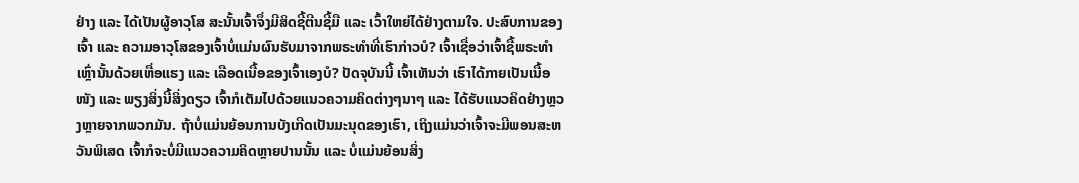ຢ່າງ ແລະ ໄດ້ເປັນຜູ້ອາວຸໂສ ສະນັ້ນເຈົ້າຈຶ່ງມີສິດຊີ້ຕີນຊີ້ມື ແລະ ເວົ້າໃຫຍ່ໄດ້ຢ່າງຕາມໃຈ. ປະສົບການຂອງເຈົ້າ ແລະ ຄວາມອາວຸໂສຂອງເຈົ້າບໍ່ແມ່ນຜົນຮັບມາຈາກພຣະທໍາທີ່ເຮົາກ່າວບໍ? ເຈົ້າເຊື່ອວ່າເຈົ້າຊື້ພຣະທໍາເຫຼົ່ານັ້ນດ້ວຍເຫື່ອແຮງ ແລະ ເລືອດເນື້ອຂອງເຈົ້າເອງບໍ? ປັດຈຸບັນນີ້ ເຈົ້າເຫັນວ່າ ເຮົາໄດ້ກາຍເປັນເນື້ອໜັງ ແລະ ພຽງສິ່ງນີ້ສິ່ງດຽວ ເຈົ້າກໍເຕັມໄປດ້ວຍແນວຄວາມຄິດຕ່າງໆນາໆ ແລະ ໄດ້ຮັບແນວຄິດຢ່າງຫຼວງຫຼາຍຈາກພວກມັນ. ຖ້າບໍ່ແມ່ນຍ້ອນການບັງເກີດເປັນມະນຸດຂອງເຮົາ, ເຖິງແມ່ນວ່າເຈົ້າຈະມີພອນສະຫວັນພິເສດ ເຈົ້າກໍຈະບໍ່ມີແນວຄວາມຄິດຫຼາຍປານນັ້ນ ແລະ ບໍ່ແມ່ນຍ້ອນສິ່ງ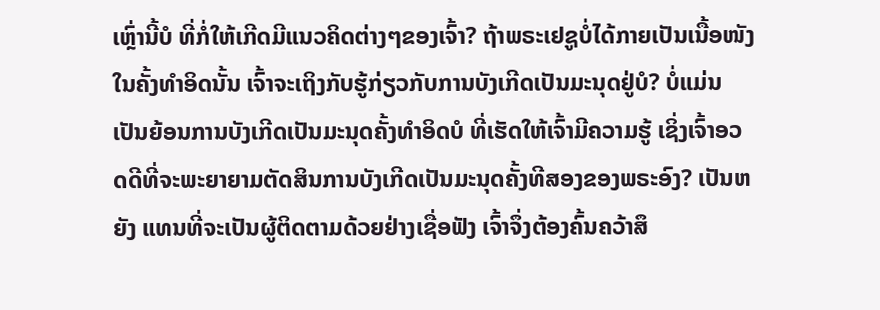ເຫຼົ່ານີ້ບໍ ທີ່ກໍ່ໃຫ້ເກີດມີແນວຄິດຕ່າງໆຂອງເຈົ້າ? ຖ້າພຣະເຢຊູບໍ່ໄດ້ກາຍເປັນເນື້ອໜັງໃນຄັ້ງທໍາອິດນັ້ນ ເຈົ້າຈະເຖິງກັບຮູ້ກ່ຽວກັບການບັງເກີດເປັນມະນຸດຢູ່ບໍ? ບໍ່ແມ່ນເປັນຍ້ອນການບັງເກີດເປັນມະນຸດຄັ້ງທໍາອິດບໍ ທີ່ເຮັດໃຫ້ເຈົ້າມີຄວາມຮູ້ ເຊິ່ງເຈົ້າອວດດີທີ່ຈະພະຍາຍາມຕັດສິນການບັງເກີດເປັນມະນຸດຄັ້ງທີສອງຂອງພຣະອົງ? ເປັນຫຍັງ ແທນທີ່ຈະເປັນຜູ້ຕິດຕາມດ້ວຍຢ່າງເຊື່ອຟັງ ເຈົ້າຈຶ່ງຕ້ອງຄົ້ນຄວ້າສຶ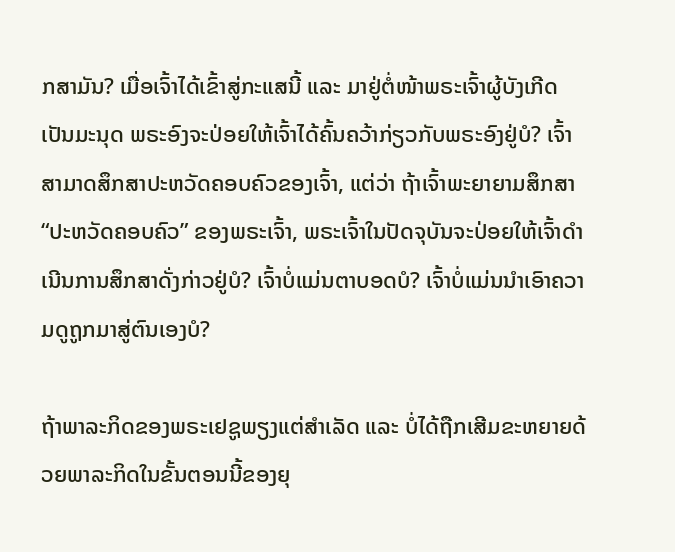ກສາມັນ? ເມື່ອເຈົ້າໄດ້ເຂົ້າສູ່ກະແສນີ້ ແລະ ມາຢູ່ຕໍ່ໜ້າພຣະເຈົ້າຜູ້ບັງເກີດເປັນມະນຸດ ພຣະອົງຈະປ່ອຍໃຫ້ເຈົ້າໄດ້ຄົ້ນຄວ້າກ່ຽວກັບພຣະອົງຢູ່ບໍ? ເຈົ້າສາມາດສຶກສາປະຫວັດຄອບຄົວຂອງເຈົ້າ, ແຕ່ວ່າ ຖ້າເຈົ້າພະຍາຍາມສຶກສາ “ປະຫວັດຄອບຄົວ” ຂອງພຣະເຈົ້າ, ພຣະເຈົ້າໃນປັດຈຸບັນຈະປ່ອຍໃຫ້ເຈົ້າດໍາເນີນການສຶກສາດັ່ງກ່າວຢູ່ບໍ? ເຈົ້າບໍ່ແມ່ນຕາບອດບໍ? ເຈົ້າບໍ່ແມ່ນນໍາເອົາຄວາມດູຖູກມາສູ່ຕົນເອງບໍ?

ຖ້າພາລະກິດຂອງພຣະເຢຊູພຽງແຕ່ສຳເລັດ ແລະ ບໍ່ໄດ້ຖືກເສີມຂະຫຍາຍດ້ວຍພາລະກິດໃນຂັ້ນຕອນນີ້ຂອງຍຸ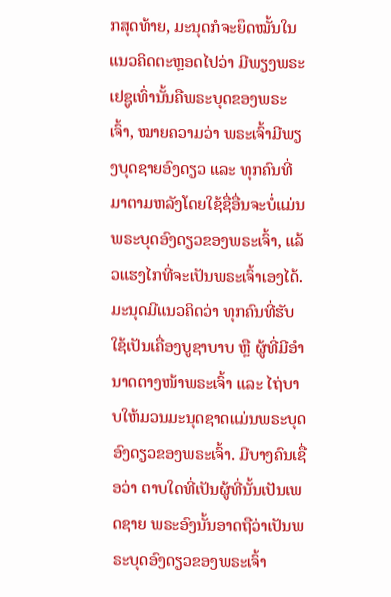ກສຸດທ້າຍ, ມະນຸດກໍຈະຍຶດໝັ້ນໃນແນວຄິດຕະຫຼອດໄປວ່າ ມີພຽງພຣະເຢຊູເທົ່ານັ້ນຄືພຣະບຸດຂອງພຣະເຈົ້າ, ໝາຍຄວາມວ່າ ພຣະເຈົ້າມີພຽງບຸດຊາຍອົງດຽວ ແລະ ທຸກຄົນທີ່ມາຕາມຫລັງໂດຍໃຊ້ຊື່ອື່ນຈະບໍ່ແມ່ນພຣະບຸດອົງດຽວຂອງພຣະເຈົ້າ, ແລ້ວແຮງໄກທີ່ຈະເປັນພຣະເຈົ້າເອງໄດ້. ມະນຸດມີແນວຄິດວ່າ ທຸກຄົນທີ່ຮັບໃຊ້ເປັນເຄື່ອງບູຊາບາບ ຫຼື ຜູ້ທີ່ມີອໍານາດຕາງໜ້າພຣະເຈົ້າ ແລະ ໄຖ່ບາບໃຫ້ມວນມະນຸດຊາດແມ່ນພຣະບຸດອົງດຽວຂອງພຣະເຈົ້າ. ມີບາງຄົນເຊື່ອວ່າ ຕາບໃດທີ່ເປັນຜູ້ທີ່ນັ້ນເປັນເພດຊາຍ ພຣະອົງນັ້ນອາດຖືວ່າເປັນພຣະບຸດອົງດຽວຂອງພຣະເຈົ້າ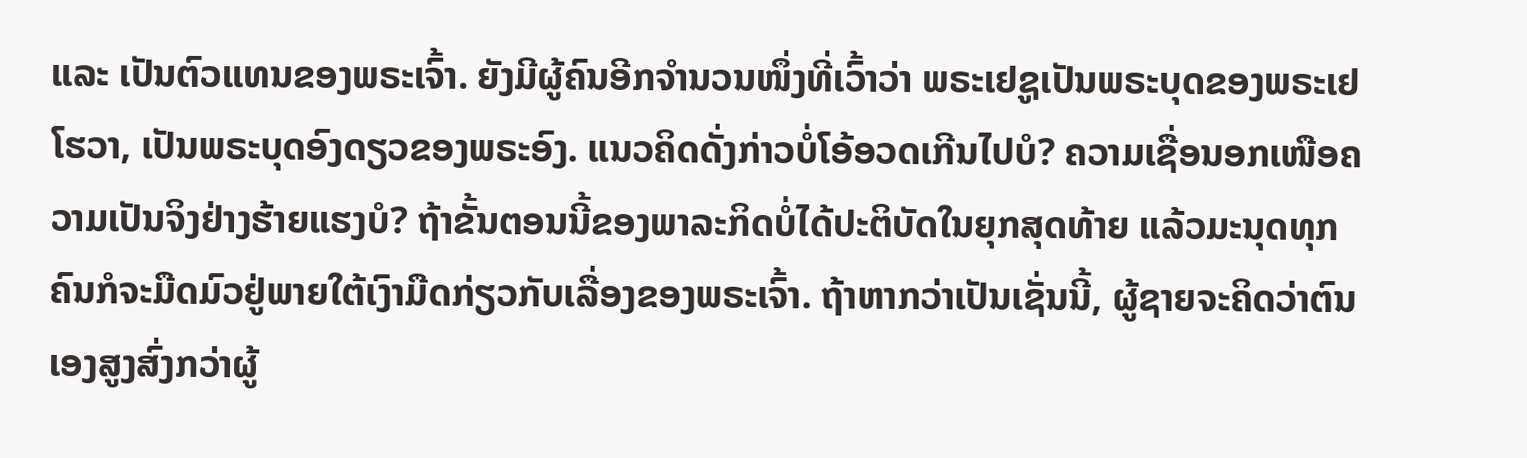ແລະ ເປັນຕົວແທນຂອງພຣະເຈົ້າ. ຍັງມີຜູ້ຄົນອີກຈໍານວນໜຶ່ງທີ່ເວົ້າວ່າ ພຣະເຢຊູເປັນພຣະບຸດຂອງພຣະເຢໂຮວາ, ເປັນພຣະບຸດອົງດຽວຂອງພຣະອົງ. ແນວຄິດດັ່ງກ່າວບໍ່ໂອ້ອວດເກີນໄປບໍ? ຄວາມເຊື່ອນອກເໜືອຄວາມເປັນຈິງຢ່າງຮ້າຍແຮງບໍ? ຖ້າຂັ້ນຕອນນີ້ຂອງພາລະກິດບໍ່ໄດ້ປະຕິບັດໃນຍຸກສຸດທ້າຍ ແລ້ວມະນຸດທຸກຄົນກໍຈະມືດມົວຢູ່ພາຍໃຕ້ເງົາມືດກ່ຽວກັບເລື່ອງຂອງພຣະເຈົ້າ. ຖ້າຫາກວ່າເປັນເຊັ່ນນີ້, ຜູ້ຊາຍຈະຄິດວ່າຕົນເອງສູງສົ່ງກວ່າຜູ້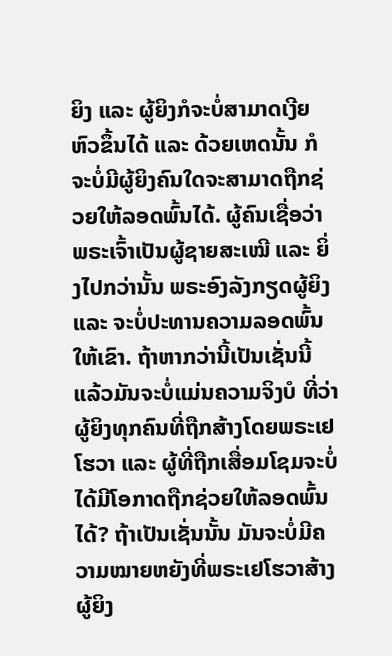ຍິງ ແລະ ຜູ້ຍິງກໍຈະບໍ່ສາມາດເງີຍຫົວຂຶ້ນໄດ້ ແລະ ດ້ວຍເຫດນັ້ນ ກໍຈະບໍ່ມີຜູ້ຍິງຄົນໃດຈະສາມາດຖືກຊ່ວຍໃຫ້ລອດພົ້ນໄດ້. ຜູ້ຄົນເຊື່ອວ່າພຣະເຈົ້າເປັນຜູ້ຊາຍສະເໝີ ແລະ ຍິ່ງໄປກວ່ານັ້ນ ພຣະອົງລັງກຽດຜູ້ຍິງ ແລະ ຈະບໍ່ປະທານຄວາມລອດພົ້ນໃຫ້ເຂົາ. ຖ້າຫາກວ່ານີ້ເປັນເຊັ່ນນີ້ ແລ້ວມັນຈະບໍ່ແມ່ນຄວາມຈິງບໍ ທີ່ວ່າຜູ້ຍິງທຸກຄົນທີ່ຖືກສ້າງໂດຍພຣະເຢໂຮວາ ແລະ ຜູ້ທີ່ຖືກເສື່ອມໂຊມຈະບໍ່ໄດ້ມີໂອກາດຖືກຊ່ວຍໃຫ້ລອດພົ້ນໄດ້? ຖ້າເປັນເຊັ່ນນັ້ນ ມັນຈະບໍ່ມີຄວາມໝາຍຫຍັງທີ່ພຣະເຢໂຮວາສ້າງຜູ້ຍິງ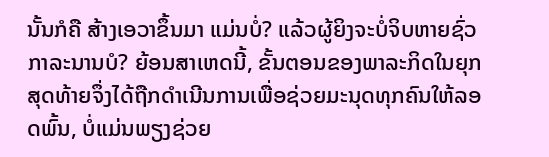ນັ້ນກໍຄື ສ້າງເອວາຂຶ້ນມາ ແມ່ນບໍ່? ແລ້ວຜູ້ຍິງຈະບໍ່ຈິບຫາຍຊົ່ວກາລະນານບໍ? ຍ້ອນສາເຫດນີ້, ຂັ້ນຕອນຂອງພາລະກິດໃນຍຸກສຸດທ້າຍຈຶ່ງໄດ້ຖືກດໍາເນີນການເພື່ອຊ່ວຍມະນຸດທຸກຄົນໃຫ້ລອດພົ້ນ, ບໍ່ແມ່ນພຽງຊ່ວຍ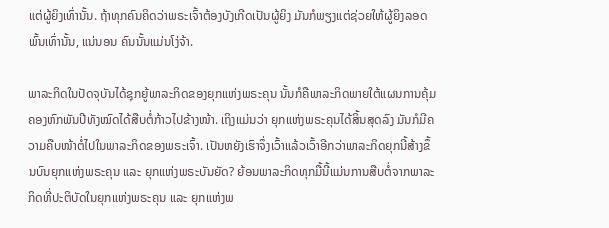ແຕ່ຜູ້ຍິງເທົ່ານັ້ນ. ຖ້າທຸກຄົນຄິດວ່າພຣະເຈົ້າຕ້ອງບັງເກີດເປັນຜູ້ຍິງ ມັນກໍພຽງແຕ່ຊ່ວຍໃຫ້ຜູ້ຍິງລອດພົ້ນເທົ່ານັ້ນ, ແນ່ນອນ ຄົນນັ້ນແມ່ນໂງ່ຈ້າ.

ພາລະກິດໃນປັດຈຸບັນໄດ້ຊຸກຍູ້ພາລະກິດຂອງຍຸກແຫ່ງພຣະຄຸນ ນັ້ນກໍຄືພາລະກິດພາຍໃຕ້ແຜນການຄຸ້ມຄອງຫົກພັນປີທັງໝົດໄດ້ສືບຕໍ່ກ້າວໄປຂ້າງໜ້າ. ເຖິງແມ່ນວ່າ ຍຸກແຫ່ງພຣະຄຸນໄດ້ສິ້ນສຸດລົງ ມັນກໍມີຄວາມຄືບໜ້າຕໍ່ໄປໃນພາລະກິດຂອງພຣະເຈົ້າ. ເປັນຫຍັງເຮົາຈຶ່ງເວົ້າແລ້ວເວົ້າອີກວ່າພາລະກິດຍຸກນີ້ສ້າງຂຶ້ນບົນຍຸກແຫ່ງພຣະຄຸນ ແລະ ຍຸກແຫ່ງພຣະບັນຍັດ? ຍ້ອນພາລະກິດທຸກມື້ນີ້ແມ່ນການສືບຕໍ່ຈາກພາລະກິດທີ່ປະຕິບັດໃນຍຸກແຫ່ງພຣະຄຸນ ແລະ ຍຸກແຫ່ງພ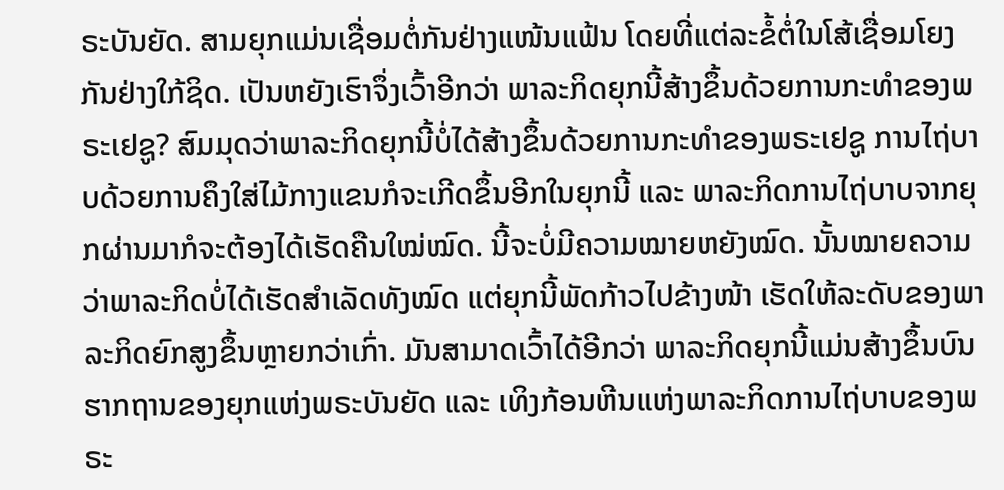ຣະບັນຍັດ. ສາມຍຸກແມ່ນເຊື່ອມຕໍ່ກັນຢ່າງແໜ້ນແຟ້ນ ໂດຍທີ່ແຕ່ລະຂໍ້ຕໍ່ໃນໂສ້ເຊື່ອມໂຍງກັນຢ່າງໃກ້ຊິດ. ເປັນຫຍັງເຮົາຈຶ່ງເວົ້າອີກວ່າ ພາລະກິດຍຸກນີ້ສ້າງຂຶ້ນດ້ວຍການກະທໍາຂອງພຣະເຢຊູ? ສົມມຸດວ່າພາລະກິດຍຸກນີ້ບໍ່ໄດ້ສ້າງຂຶ້ນດ້ວຍການກະທໍາຂອງພຣະເຢຊູ ການໄຖ່ບາບດ້ວຍການຄຶງໃສ່ໄມ້ກາງແຂນກໍຈະເກີດຂຶ້ນອີກໃນຍຸກນີ້ ແລະ ພາລະກິດການໄຖ່ບາບຈາກຍຸກຜ່ານມາກໍຈະຕ້ອງໄດ້ເຮັດຄືນໃໝ່ໝົດ. ນີ້ຈະບໍ່ມີຄວາມໝາຍຫຍັງໝົດ. ນັ້ນໝາຍຄວາມວ່າພາລະກິດບໍ່ໄດ້ເຮັດສໍາເລັດທັງໝົດ ແຕ່ຍຸກນີ້ພັດກ້າວໄປຂ້າງໜ້າ ເຮັດໃຫ້ລະດັບຂອງພາລະກິດຍົກສູງຂຶ້ນຫຼາຍກວ່າເກົ່າ. ມັນສາມາດເວົ້າໄດ້ອີກວ່າ ພາລະກິດຍຸກນີ້ແມ່ນສ້າງຂຶ້ນບົນຮາກຖານຂອງຍຸກແຫ່ງພຣະບັນຍັດ ແລະ ເທິງກ້ອນຫີນແຫ່ງພາລະກິດການໄຖ່ບາບຂອງພຣະ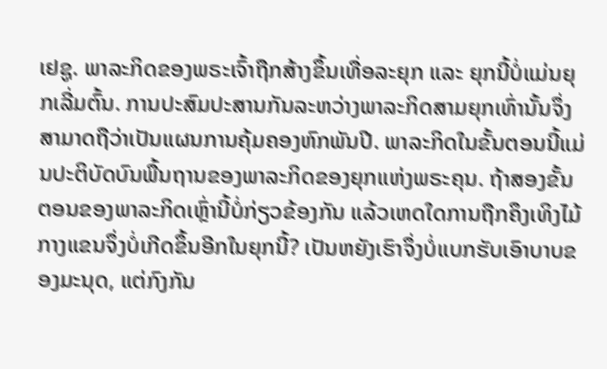ເຢຊູ. ພາລະກິດຂອງພຣະເຈົ້າຖືກສ້າງຂຶ້ນເທື່ອລະຍຸກ ແລະ ຍຸກນີ້ບໍ່ແມ່ນຍຸກເລີ່ມຕົ້ນ. ການປະສົມປະສານກັນລະຫວ່າງພາລະກິດສາມຍຸກເທົ່ານັ້ນຈຶ່ງສາມາດຖືວ່າເປັນແຜນການຄຸ້ມຄອງຫົກພັນປີ. ພາລະກິດໃນຂັ້ນຕອນນີ້ແມ່ນປະຕິບັດບົນພື້ນຖານຂອງພາລະກິດຂອງຍຸກແຫ່ງພຣະຄຸນ. ຖ້າສອງຂັ້ນຕອນຂອງພາລະກິດເຫຼົ່ານີ້ບໍ່ກ່ຽວຂ້ອງກັນ ແລ້ວເຫດໃດການຖືກຄຶງເທິງໄມ້ກາງແຂນຈຶ່ງບໍ່ເກີດຂຶ້ນອີກໃນຍຸກນີ້? ເປັນຫຍັງເຮົາຈຶ່ງບໍ່ແບກຮັບເອົາບາບຂອງມະນຸດ, ແຕ່ກົງກັນ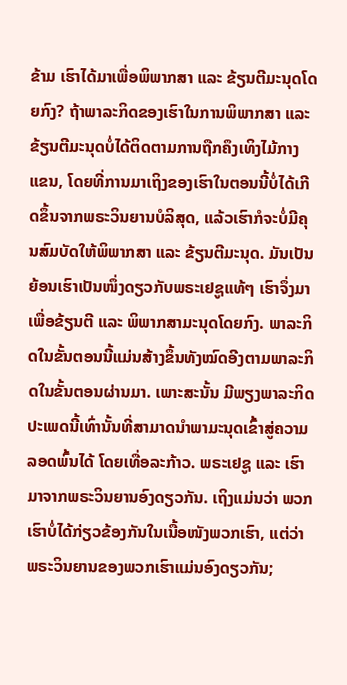ຂ້າມ ເຮົາໄດ້ມາເພື່ອພິພາກສາ ແລະ ຂ້ຽນຕີມະນຸດໂດຍກົງ? ຖ້າພາລະກິດຂອງເຮົາໃນການພິພາກສາ ແລະ ຂ້ຽນຕີມະນຸດບໍ່ໄດ້ຕິດຕາມການຖືກຄຶງເທິງໄມ້ກາງແຂນ, ໂດຍທີ່ການມາເຖິງຂອງເຮົາໃນຕອນນີ້ບໍ່ໄດ້ເກີດຂຶ້ນຈາກພຣະວິນຍານບໍລິສຸດ, ແລ້ວເຮົາກໍຈະບໍ່ມີຄຸນສົມບັດໃຫ້ພິພາກສາ ແລະ ຂ້ຽນຕີມະນຸດ. ມັນເປັນຍ້ອນເຮົາເປັນໜຶ່ງດຽວກັບພຣະເຢຊູແທ້ໆ ເຮົາຈຶ່ງມາເພື່ອຂ້ຽນຕີ ແລະ ພິພາກສາມະນຸດໂດຍກົງ. ພາລະກິດໃນຂັ້ນຕອນນີ້ແມ່ນສ້າງຂຶ້ນທັງໝົດອີງຕາມພາລະກິດໃນຂັ້ນຕອນຜ່ານມາ. ເພາະສະນັ້ນ ມີພຽງພາລະກິດປະເພດນີ້ເທົ່ານັ້ນທີ່ສາມາດນໍາພາມະນຸດເຂົ້າສູ່ຄວາມລອດພົ້ນໄດ້ ໂດຍເທື່ອລະກ້າວ. ພຣະເຢຊູ ແລະ ເຮົາມາຈາກພຣະວິນຍານອົງດຽວກັນ. ເຖິງແມ່ນວ່າ ພວກເຮົາບໍ່ໄດ້ກ່ຽວຂ້ອງກັນໃນເນື້ອໜັງພວກເຮົາ, ແຕ່ວ່າພຣະວິນຍານຂອງພວກເຮົາແມ່ນອົງດຽວກັນ;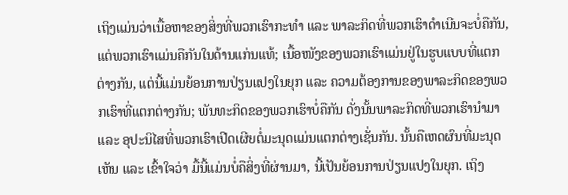ເຖິງແມ່ນວ່າເນື້ອຫາຂອງສິ່ງທີ່ພວກເຮົາກະທໍາ ແລະ ພາລະກິດທີ່ພວກເຮົາດໍາເນີນຈະບໍ່ຄືກັນ, ແຕ່ພວກເຮົາແມ່ນຄືກັນໃນດ້ານແກ່ນແທ້; ເນື້ອໜັງຂອງພວກເຮົາແມ່ນຢູ່ໃນຮູບແບບທີ່ແຕກຕ່າງກັນ, ແຕ່ນີ້ແມ່ນຍ້ອນການປ່ຽນແປງໃນຍຸກ ແລະ ຄວາມຕ້ອງການຂອງພາລະກິດຂອງພວກເຮົາທີ່ແຕກຕ່າງກັນ; ພັນທະກິດຂອງພວກເຮົາບໍ່ຄືກັນ ດັ່ງນັ້ນພາລະກິດທີ່ພວກເຮົານໍາມາ ແລະ ອຸປະນິໄສທີ່ພວກເຮົາເປີດເຜີຍຕໍ່ມະນຸດແມ່ນແຕກຕ່າງເຊັ່ນກັນ. ນັ້ນຄືເຫດຜົນທີ່ມະນຸດເຫັນ ແລະ ເຂົ້າໃຈວ່າ ມື້ນີ້ແມ່ນບໍ່ຄືສິ່ງທີ່ຜ່ານມາ, ນີ້ເປັນຍ້ອນການປ່ຽນແປງໃນຍຸກ. ເຖິງ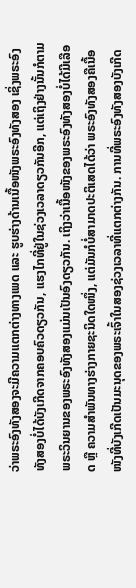ວ່າພຣະອົງທັງສອງຈະມີຄວາມແຕກຕ່າງທາງເພດ ແລະ ຮູບຮ່າງດ້ານເນື້ອໜັງພຣະອົງທັງສອງ ເຊິ່ງພຣະອົງທັງສອງບໍ່ໄດ້ບັງເກີດຈາກຄອບຄົວດຽວກັນ, ແຮງໄກທີ່ຢູ່ໃນຊ່ວງເວລາດຽວກັນອີກ, ແຕ່ເຖິງຢ່າງນັ້ນກໍຕາມ ພຣະວິນຍານຂອງພຣະອົງທັງສອງແມ່ນເປັນອົງດຽວກັນ. ເຖິງວ່າເນື້ອໜັງຂອງພຣະອົງທັງສອງບໍ່ໄດ້ມີເລືອດ ຫຼື ຄວາມສຳພັນທາງຮ່າງກາຍຊະນິດໃດໜຶ່ງ, ແຕ່ມັນກໍບໍ່ສາມາດປະຕິເສດໄດ້ວ່າ ພຣະອົງທັງສອງຄືເນື້ອໜັງທີ່ບັງເກີດເປັນມະນຸດຂອງພຣະເຈົ້າໃນສອງຊ່ວງເວລາທີ່ແຕກຕ່າງກັນ. ການທີ່ພຣະອົງທັງສອງບັງເກີດ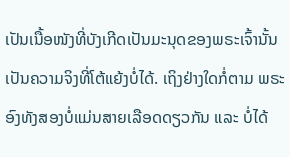ເປັນເນື້ອໜັງທີ່ບັງເກີດເປັນມະນຸດຂອງພຣະເຈົ້ານັ້ນ ເປັນຄວາມຈິງທີ່ໂຕ້ແຍ້ງບໍ່ໄດ້. ເຖິງຢ່າງໃດກໍ່ຕາມ ພຣະອົງທັງສອງບໍ່ແມ່ນສາຍເລືອດດຽວກັນ ແລະ ບໍ່ໄດ້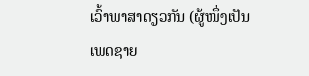ເວົ້າພາສາດຽວກັນ (ຜູ້ໜຶ່ງເປັນເພດຊາຍ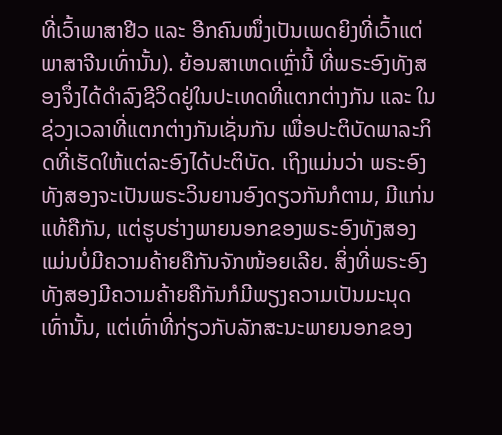ທີ່ເວົ້າພາສາຢີວ ແລະ ອີກຄົນໜຶ່ງເປັນເພດຍິງທີ່ເວົ້າແຕ່ພາສາຈີນເທົ່ານັ້ນ). ຍ້ອນສາເຫດເຫຼົ່ານີ້ ທີ່ພຣະອົງທັງສອງຈຶ່ງໄດ້ດໍາລົງຊີວິດຢູ່ໃນປະເທດທີ່ແຕກຕ່າງກັນ ແລະ ໃນຊ່ວງເວລາທີ່ແຕກຕ່າງກັນເຊັ່ນກັນ ເພື່ອປະຕິບັດພາລະກິດທີ່ເຮັດໃຫ້ແຕ່ລະອົງໄດ້ປະຕິບັດ. ເຖິງແມ່ນວ່າ ພຣະອົງທັງສອງຈະເປັນພຣະວິນຍານອົງດຽວກັນກໍຕາມ, ມີແກ່ນແທ້ຄືກັນ, ແຕ່ຮູບຮ່າງພາຍນອກຂອງພຣະອົງທັງສອງແມ່ນບໍ່ມີຄວາມຄ້າຍຄືກັນຈັກໜ້ອຍເລີຍ. ສິ່ງທີ່ພຣະອົງທັງສອງມີຄວາມຄ້າຍຄືກັນກໍມີພຽງຄວາມເປັນມະນຸດເທົ່ານັ້ນ, ແຕ່ເທົ່າທີ່ກ່ຽວກັບລັກສະນະພາຍນອກຂອງ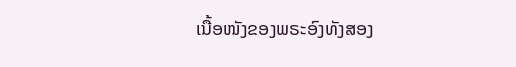ເນື້ອໜັງຂອງພຣະອົງທັງສອງ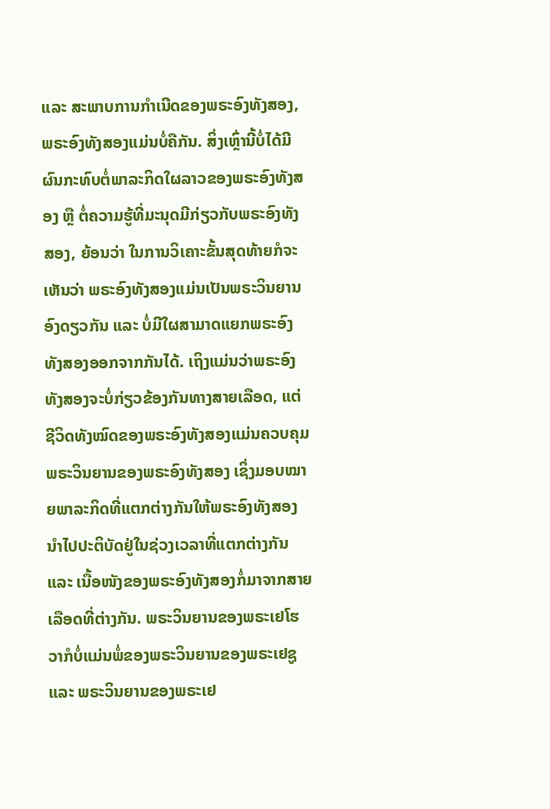ແລະ ສະພາບການກໍາເນີດຂອງພຣະອົງທັງສອງ, ພຣະອົງທັງສອງແມ່ນບໍ່ຄືກັນ. ສິ່ງເຫຼົ່ານີ້ບໍ່ໄດ້ມີຜົນກະທົບຕໍ່ພາລະກິດໃຜລາວຂອງພຣະອົງທັງສອງ ຫຼື ຕໍ່ຄວາມຮູ້ທີ່ມະນຸດມີກ່ຽວກັບພຣະອົງທັງສອງ, ຍ້ອນວ່າ ໃນການວິເຄາະຂັ້ນສຸດທ້າຍກໍຈະເຫັນວ່າ ພຣະອົງທັງສອງແມ່ນເປັນພຣະວິນຍານອົງດຽວກັນ ແລະ ບໍ່ມີໃຜສາມາດແຍກພຣະອົງທັງສອງອອກຈາກກັນໄດ້. ເຖິງແມ່ນວ່າພຣະອົງທັງສອງຈະບໍ່ກ່ຽວຂ້ອງກັນທາງສາຍເລືອດ, ແຕ່ຊີວິດທັງໝົດຂອງພຣະອົງທັງສອງແມ່ນຄວບຄຸມພຣະວິນຍານຂອງພຣະອົງທັງສອງ ເຊິ່ງມອບໝາຍພາລະກິດທີ່ແຕກຕ່າງກັນໃຫ້ພຣະອົງທັງສອງນໍາໄປປະຕິບັດຢູ່ໃນຊ່ວງເວລາທີ່ແຕກຕ່າງກັນ ແລະ ເນື້ອໜັງຂອງພຣະອົງທັງສອງກໍ່ມາຈາກສາຍເລືອດທີ່ຕ່າງກັນ. ພຣະວິນຍານຂອງພຣະເຢໂຮວາກໍບໍ່ແມ່ນພໍ່ຂອງພຣະວິນຍານຂອງພຣະເຢຊູ ແລະ ພຣະວິນຍານຂອງພຣະເຢ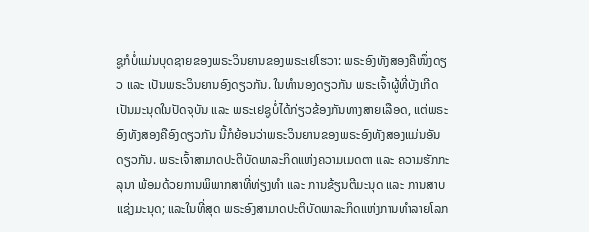ຊູກໍບໍ່ແມ່ນບຸດຊາຍຂອງພຣະວິນຍານຂອງພຣະເຢໂຮວາ: ພຣະອົງທັງສອງຄືໜຶ່ງດຽວ ແລະ ເປັນພຣະວິນຍານອົງດຽວກັນ. ໃນທຳນອງດຽວກັນ ພຣະເຈົ້າຜູ້ທີ່ບັງເກີດເປັນມະນຸດໃນປັດຈຸບັນ ແລະ ພຣະເຢຊູບໍ່ໄດ້ກ່ຽວຂ້ອງກັນທາງສາຍເລືອດ, ແຕ່ພຣະອົງທັງສອງຄືອົງດຽວກັນ ນີ້ກໍຍ້ອນວ່າພຣະວິນຍານຂອງພຣະອົງທັງສອງແມ່ນອັນດຽວກັນ. ພຣະເຈົ້າສາມາດປະຕິບັດພາລະກິດແຫ່ງຄວາມເມດຕາ ແລະ ຄວາມຮັກກະລຸນາ ພ້ອມດ້ວຍການພິພາກສາທີ່ທ່ຽງທໍາ ແລະ ການຂ້ຽນຕີມະນຸດ ແລະ ການສາບແຊ່ງມະນຸດ; ແລະໃນທີ່ສຸດ ພຣະອົງສາມາດປະຕິບັດພາລະກິດແຫ່ງການທໍາລາຍໂລກ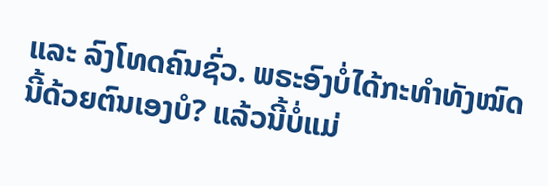ແລະ ລົງໂທດຄົນຊົ່ວ. ພຣະອົງບໍ່ໄດ້ກະທໍາທັງໝົດນີ້ດ້ວຍຕົນເອງບໍ? ແລ້ວນີ້ບໍ່ແມ່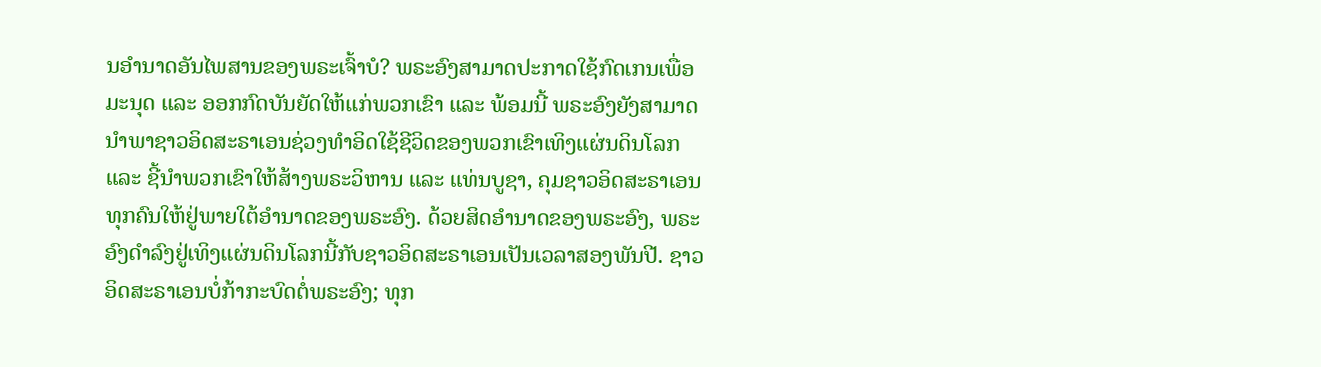ນອຳນາດອັນໄພສານຂອງພຣະເຈົ້າບໍ? ພຣະອົງສາມາດປະກາດໃຊ້ກົດເກນເພື່ອມະນຸດ ແລະ ອອກກົດບັນຍັດໃຫ້ແກ່ພວກເຂົາ ແລະ ພ້ອມນີ້ ພຣະອົງຍັງສາມາດນໍາພາຊາວອິດສະຣາເອນຊ່ວງທຳອິດໃຊ້ຊີວິດຂອງພວກເຂົາເທິງແຜ່ນດິນໂລກ ແລະ ຊີ້ນໍາພວກເຂົາໃຫ້ສ້າງພຣະວິຫານ ແລະ ແທ່ນບູຊາ, ຄຸມຊາວອິດສະຣາເອນທຸກຄົນໃຫ້ຢູ່ພາຍໃຕ້ອຳນາດຂອງພຣະອົງ. ດ້ວຍສິດອໍານາດຂອງພຣະອົງ, ພຣະອົງດໍາລົງຢູ່ເທິງແຜ່ນດິນໂລກນີ້ກັບຊາວອິດສະຣາເອນເປັນເວລາສອງພັນປີ. ຊາວອິດສະຣາເອນບໍ່ກ້າກະບົດຕໍ່ພຣະອົງ; ທຸກ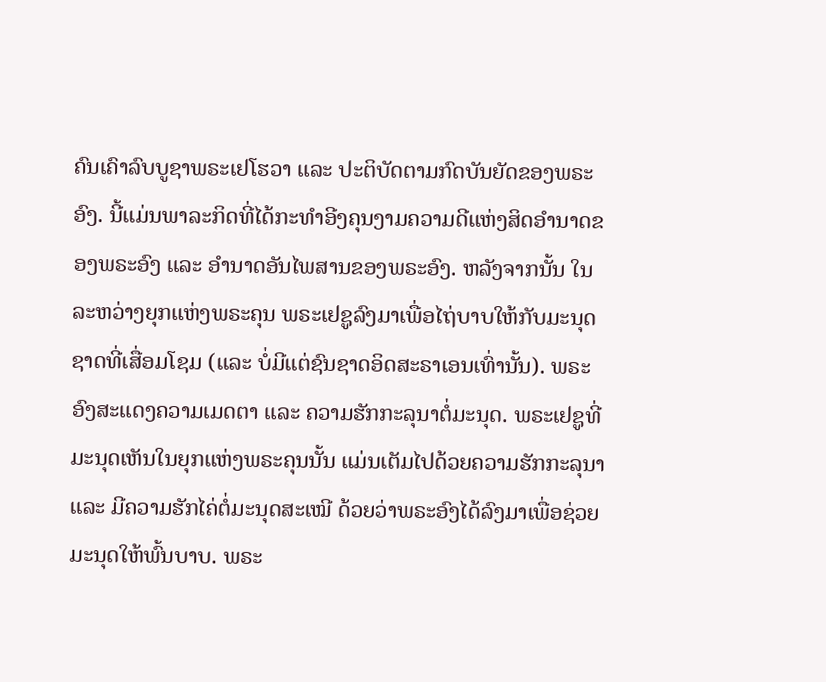ຄົນເຄົາລົບບູຊາພຣະເຢໂຮວາ ແລະ ປະຕິບັດຕາມກົດບັນຍັດຂອງພຣະອົງ. ນີ້ແມ່ນພາລະກິດທີ່ໄດ້ກະທໍາອີງຄຸນງາມຄວາມດີແຫ່ງສິດອໍານາດຂອງພຣະອົງ ແລະ ອຳນາດອັນໄພສານຂອງພຣະອົງ. ຫລັງຈາກນັ້ນ ໃນລະຫວ່າງຍຸກແຫ່ງພຣະຄຸນ ພຣະເຢຊູລົງມາເພື່ອໄຖ່ບາບໃຫ້ກັບມະນຸດຊາດທີ່ເສື່ອມໂຊມ (ແລະ ບໍ່ມີແຕ່ຊົນຊາດອິດສະຣາເອນເທົ່ານັ້ນ). ພຣະອົງສະແດງຄວາມເມດຕາ ແລະ ຄວາມຮັກກະລຸນາຕໍ່ມະນຸດ. ພຣະເຢຊູທີ່ມະນຸດເຫັນໃນຍຸກແຫ່ງພຣະຄຸນນັ້ນ ແມ່ນເຕັມໄປດ້ວຍຄວາມຮັກກະລຸນາ ແລະ ມີຄວາມຮັກໄຄ່ຕໍ່ມະນຸດສະເໝີ ດ້ວຍວ່າພຣະອົງໄດ້ລົງມາເພື່ອຊ່ວຍມະນຸດໃຫ້ພົ້ນບາບ. ພຣະ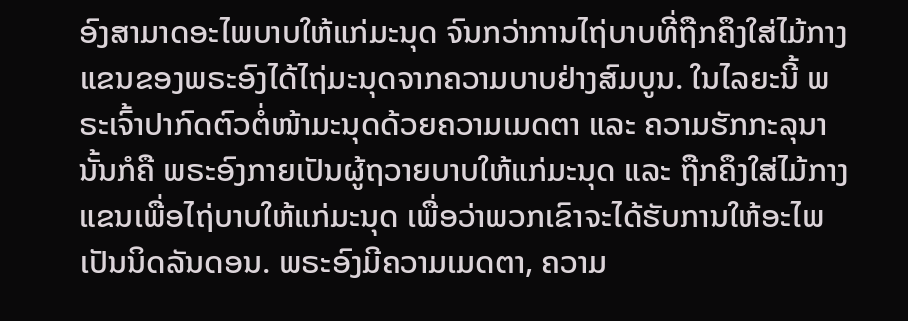ອົງສາມາດອະໄພບາບໃຫ້ແກ່ມະນຸດ ຈົນກວ່າການໄຖ່ບາບທີ່ຖືກຄຶງໃສ່ໄມ້ກາງແຂນຂອງພຣະອົງໄດ້ໄຖ່ມະນຸດຈາກຄວາມບາບຢ່າງສົມບູນ. ໃນໄລຍະນີ້ ພຣະເຈົ້າປາກົດຕົວຕໍ່ໜ້າມະນຸດດ້ວຍຄວາມເມດຕາ ແລະ ຄວາມຮັກກະລຸນາ ນັ້ນກໍຄື ພຣະອົງກາຍເປັນຜູ້ຖວາຍບາບໃຫ້ແກ່ມະນຸດ ແລະ ຖືກຄຶງໃສ່ໄມ້ກາງແຂນເພື່ອໄຖ່ບາບໃຫ້ແກ່ມະນຸດ ເພື່ອວ່າພວກເຂົາຈະໄດ້ຮັບການໃຫ້ອະໄພເປັນນິດລັນດອນ. ພຣະອົງມີຄວາມເມດຕາ, ຄວາມ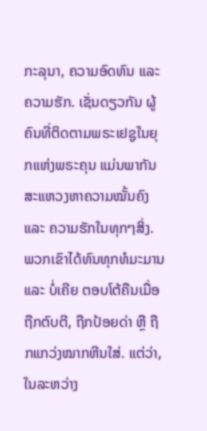ກະລຸນາ, ຄວາມອົດທົນ ແລະ ຄວາມຮັກ. ເຊັ່ນດຽວກັນ ຜູ້ຄົນທີ່ຕິດຕາມພຣະເຢຊູໃນຍຸກແຫ່ງພຣະຄຸນ ແມ່ນພາກັນສະແຫວງຫາຄວາມໝັ້ນຄົງ ແລະ ຄວາມຮັກໃນທຸກໆສິ່ງ. ພວກເຂົາໄດ້ທົນທຸກທໍມະມານ ແລະ ບໍ່ເຄີຍ ຕອບໂຕ້ຄືນເມື່ອຖືກຕົບຕີ, ຖືກປ້ອຍດ່າ ຫຼື ຖືກແກວ່ງໝາກຫີນໃສ່. ແຕ່ວ່າ, ໃນລະຫວ່າງ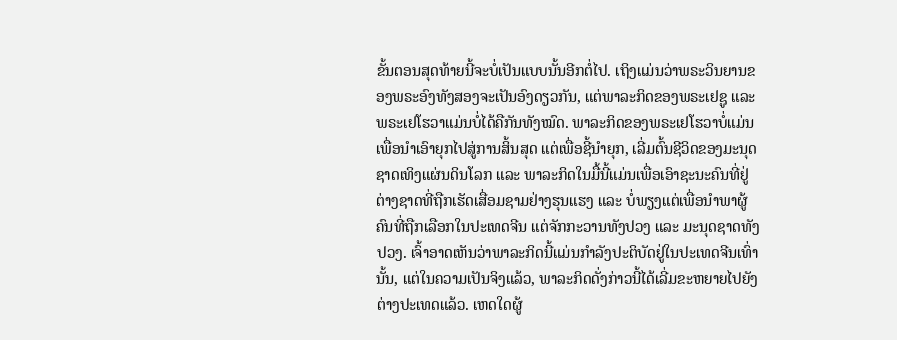ຂັ້ນຕອນສຸດທ້າຍນີ້ຈະບໍ່ເປັນແບບນັ້ນອີກຕໍ່ໄປ. ເຖິງແມ່ນວ່າພຣະວິນຍານຂອງພຣະອົງທັງສອງຈະເປັນອົງດຽວກັນ, ແຕ່ພາລະກິດຂອງພຣະເຢຊູ ແລະ ພຣະເຢໂຮວາແມ່ນບໍ່ໄດ້ຄືກັນທັງໝົດ. ພາລະກິດຂອງພຣະເຢໂຮວາບໍ່ແມ່ນເພື່ອນໍາເອົາຍຸກໄປສູ່ການສິ້ນສຸດ ແຕ່ເພື່ອຊີ້ນໍາຍຸກ, ເລີ່ມຕົ້ນຊີວິດຂອງມະນຸດຊາດເທິງແຜ່ນດິນໂລກ ແລະ ພາລະກິດໃນມື້ນີ້ແມ່ນເພື່ອເອົາຊະນະຄົນທີ່ຢູ່ຕ່າງຊາດທີ່ຖືກເຮັດເສື່ອມຊາມຢ່າງຮຸນແຮງ ແລະ ບໍ່ພຽງແຕ່ເພື່ອນໍາພາຜູ້ຄົນທີ່ຖືກເລືອກໃນປະເທດຈີນ ແຕ່ຈັກກະວານທັງປວງ ແລະ ມະນຸດຊາດທັງປວງ. ເຈົ້າອາດເຫັນວ່າພາລະກິດນີ້ແມ່ນກໍາລັງປະຕິບັດຢູ່ໃນປະເທດຈີນເທົ່ານັ້ນ, ແຕ່ໃນຄວາມເປັນຈິງແລ້ວ, ພາລະກິດດັ່ງກ່າວນີ້ໄດ້ເລີ່ມຂະຫຍາຍໄປຍັງຕ່າງປະເທດແລ້ວ. ເຫດໃດຜູ້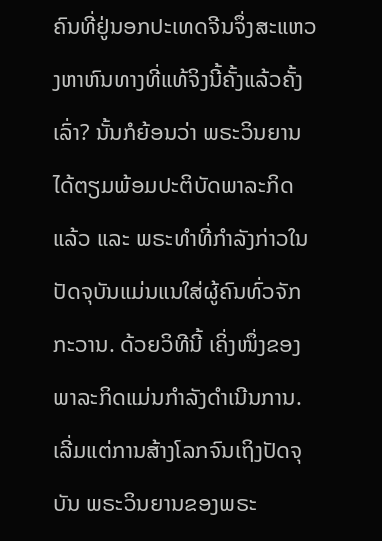ຄົນທີ່ຢູ່ນອກປະເທດຈີນຈຶ່ງສະແຫວງຫາຫົນທາງທີ່ແທ້ຈິງນີ້ຄັ້ງແລ້ວຄັ້ງເລົ່າ? ນັ້ນກໍຍ້ອນວ່າ ພຣະວິນຍານໄດ້ຕຽມພ້ອມປະຕິບັດພາລະກິດແລ້ວ ແລະ ພຣະທໍາທີ່ກໍາລັງກ່າວໃນປັດຈຸບັນແມ່ນແນໃສ່ຜູ້ຄົນທົ່ວຈັກກະວານ. ດ້ວຍວິທີນີ້ ເຄິ່ງໜຶ່ງຂອງພາລະກິດແມ່ນກໍາລັງດໍາເນີນການ. ເລີ່ມແຕ່ການສ້າງໂລກຈົນເຖິງປັດຈຸບັນ ພຣະວິນຍານຂອງພຣະ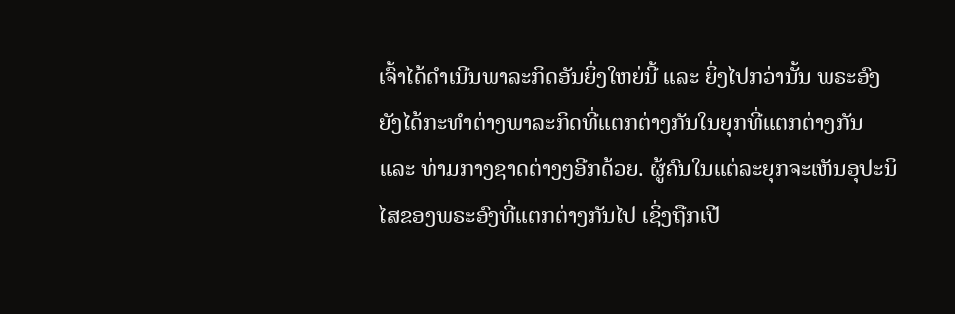ເຈົ້າໄດ້ດຳເນີນພາລະກິດອັນຍິ່ງໃຫຍ່ນີ້ ແລະ ຍິ່ງໄປກວ່ານັ້ນ ພຣະອົງຍັງໄດ້ກະທໍາຕ່າງພາລະກິດທີ່ແຕກຕ່າງກັນໃນຍຸກທີ່ແຕກຕ່າງກັນ ແລະ ທ່າມກາງຊາດຕ່າງໆອີກດ້ວຍ. ຜູ້ຄົນໃນແຕ່ລະຍຸກຈະເຫັນອຸປະນິໄສຂອງພຣະອົງທີ່ແຕກຕ່າງກັນໄປ ເຊິ່ງຖືກເປີ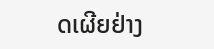ດເຜີຍຢ່າງ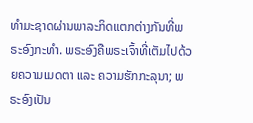ທຳມະຊາດຜ່ານພາລະກິດແຕກຕ່າງກັນທີ່ພຣະອົງກະທໍາ. ພຣະອົງຄືພຣະເຈົ້າທີ່ເຕັມໄປດ້ວຍຄວາມເມດຕາ ແລະ ຄວາມຮັກກະລຸນາ; ພຣະອົງເປັນ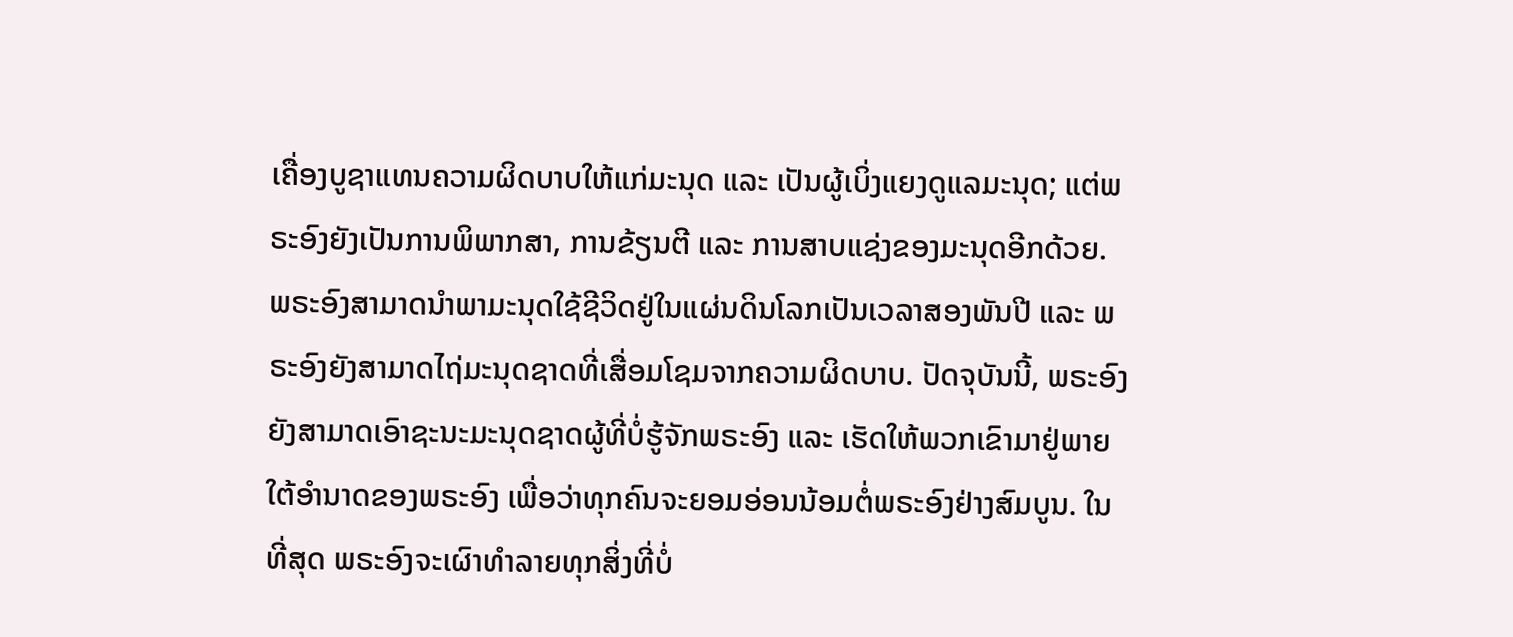ເຄື່ອງບູຊາແທນຄວາມຜິດບາບໃຫ້ແກ່ມະນຸດ ແລະ ເປັນຜູ້ເບິ່ງແຍງດູແລມະນຸດ; ແຕ່ພຣະອົງຍັງເປັນການພິພາກສາ, ການຂ້ຽນຕີ ແລະ ການສາບແຊ່ງຂອງມະນຸດອີກດ້ວຍ. ພຣະອົງສາມາດນໍາພາມະນຸດໃຊ້ຊີວິດຢູ່ໃນແຜ່ນດິນໂລກເປັນເວລາສອງພັນປີ ແລະ ພຣະອົງຍັງສາມາດໄຖ່ມະນຸດຊາດທີ່ເສື່ອມໂຊມຈາກຄວາມຜິດບາບ. ປັດຈຸບັນນີ້, ພຣະອົງຍັງສາມາດເອົາຊະນະມະນຸດຊາດຜູ້ທີ່ບໍ່ຮູ້ຈັກພຣະອົງ ແລະ ເຮັດໃຫ້ພວກເຂົາມາຢູ່ພາຍໃຕ້ອຳນາດຂອງພຣະອົງ ເພື່ອວ່າທຸກຄົນຈະຍອມອ່ອນນ້ອມຕໍ່ພຣະອົງຢ່າງສົມບູນ. ໃນທີ່ສຸດ ພຣະອົງຈະເຜົາທໍາລາຍທຸກສິ່ງທີ່ບໍ່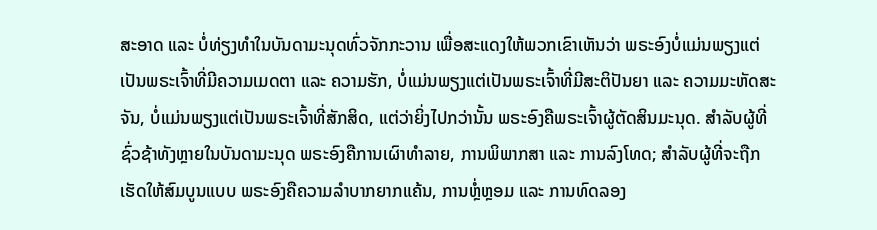ສະອາດ ແລະ ບໍ່ທ່ຽງທໍາໃນບັນດາມະນຸດທົ່ວຈັກກະວານ ເພື່ອສະແດງໃຫ້ພວກເຂົາເຫັນວ່າ ພຣະອົງບໍ່ແມ່ນພຽງແຕ່ເປັນພຣະເຈົ້າທີ່ມີຄວາມເມດຕາ ແລະ ຄວາມຮັກ, ບໍ່ແມ່ນພຽງແຕ່ເປັນພຣະເຈົ້າທີ່ມີສະຕິປັນຍາ ແລະ ຄວາມມະຫັດສະຈັນ, ບໍ່ແມ່ນພຽງແຕ່ເປັນພຣະເຈົ້າທີ່ສັກສິດ, ແຕ່ວ່າຍິ່ງໄປກວ່ານັ້ນ ພຣະອົງຄືພຣະເຈົ້າຜູ້ຕັດສິນມະນຸດ. ສໍາລັບຜູ້ທີ່ຊົ່ວຊ້າທັງຫຼາຍໃນບັນດາມະນຸດ ພຣະອົງຄືການເຜົາທໍາລາຍ, ການພິພາກສາ ແລະ ການລົງໂທດ; ສຳລັບຜູ້ທີ່ຈະຖືກເຮັດໃຫ້ສົມບູນແບບ ພຣະອົງຄືຄວາມລຳບາກຍາກແຄ້ນ, ການຫຼໍ່ຫຼອມ ແລະ ການທົດລອງ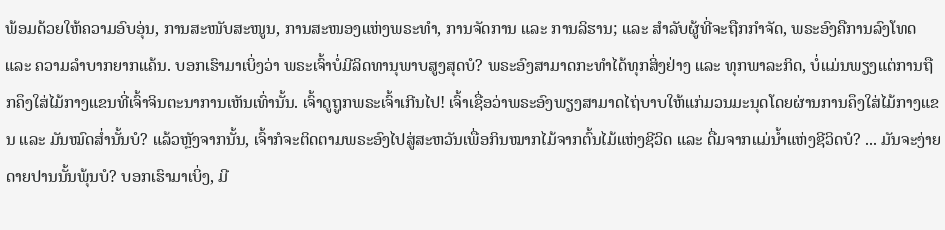ພ້ອມດ້ວຍໃຫ້ຄວາມອົບອຸ່ນ, ການສະໜັບສະໜູນ, ການສະໜອງແຫ່ງພຣະທໍາ, ການຈັດການ ແລະ ການລິຮານ; ແລະ ສໍາລັບຜູ້ທີ່ຈະຖືກກຳຈັດ, ພຣະອົງຄືການລົງໂທດ ແລະ ຄວາມລໍາບາກຍາກແຄ້ນ. ບອກເຮົາມາເບິ່ງວ່າ ພຣະເຈົ້າບໍ່ມີລິດທານຸພາບສູງສຸດບໍ? ພຣະອົງສາມາດກະທໍາໄດ້ທຸກສິ່ງຢ່າງ ແລະ ທຸກພາລະກິດ, ບໍ່ແມ່ນພຽງແຕ່ການຖືກຄຶງໃສ່ໄມ້ກາງແຂນທີ່ເຈົ້າຈິນຕະນາການເຫັນເທົ່ານັ້ນ. ເຈົ້າດູຖູກພຣະເຈົ້າເກີນໄປ! ເຈົ້າເຊື່ອວ່າພຣະອົງພຽງສາມາດໄຖ່ບາບໃຫ້ແກ່ມວນມະນຸດໂດຍຜ່ານການຄຶງໃສ່ໄມ້ກາງແຂນ ແລະ ມັນໝົດສໍ່ານັ້ນບໍ? ແລ້ວຫຼັງຈາກນັ້ນ, ເຈົ້າກໍຈະຕິດຕາມພຣະອົງໄປສູ່ສະຫວັນເພື່ອກິນໝາກໄມ້ຈາກຕົ້ນໄມ້ແຫ່ງຊີວິດ ແລະ ດື່ມຈາກແມ່ນໍ້າແຫ່ງຊີວິດບໍ? ... ມັນຈະງ່າຍດາຍປານນັ້ນພຸ້ນບໍ? ບອກເຮົາມາເບິ່ງ, ມີ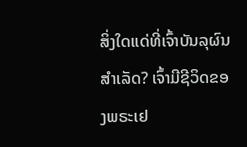ສິ່ງໃດແດ່ທີ່ເຈົ້າບັນລຸຜົນສໍາເລັດ? ເຈົ້າມີຊີວິດຂອງພຣະເຢ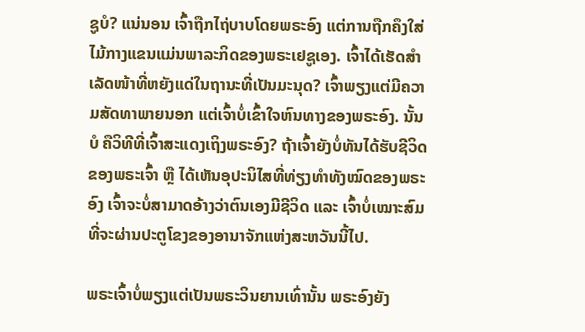ຊູບໍ? ແນ່ນອນ ເຈົ້າຖືກໄຖ່ບາບໂດຍພຣະອົງ ແຕ່ການຖືກຄຶງໃສ່ໄມ້ກາງແຂນແມ່ນພາລະກິດຂອງພຣະເຢຊູເອງ. ເຈົ້າໄດ້ເຮັດສໍາເລັດໜ້າທີ່ຫຍັງແດ່ໃນຖານະທີ່ເປັນມະນຸດ? ເຈົ້າພຽງແຕ່ມີຄວາມສັດທາພາຍນອກ ແຕ່ເຈົ້າບໍ່ເຂົ້າໃຈຫົນທາງຂອງພຣະອົງ. ນັ້ນບໍ ຄືວິທີທີ່ເຈົ້າສະແດງເຖິງພຣະອົງ? ຖ້າເຈົ້າຍັງບໍ່ທັນໄດ້ຮັບຊີວິດຂອງພຣະເຈົ້າ ຫຼື ໄດ້ເຫັນອຸປະນິໄສທີ່ທ່ຽງທໍາທັງໝົດຂອງພຣະອົງ ເຈົ້າຈະບໍ່ສາມາດອ້າງວ່າຕົນເອງມີຊີວິດ ແລະ ເຈົ້າບໍ່ເໝາະສົມທີ່ຈະຜ່ານປະຕູໂຂງຂອງອານາຈັກແຫ່ງສະຫວັນນີ້ໄປ.

ພຣະເຈົ້າບໍ່ພຽງແຕ່ເປັນພຣະວິນຍານເທົ່ານັ້ນ ພຣະອົງຍັງ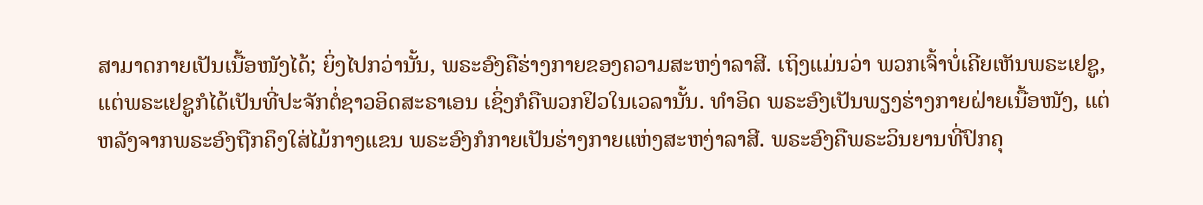ສາມາດກາຍເປັນເນື້ອໜັງໄດ້; ຍິ່ງໄປກວ່ານັ້ນ, ພຣະອົງຄືຮ່າງກາຍຂອງຄວາມສະຫງ່າລາສີ. ເຖິງແມ່ນວ່າ ພວກເຈົ້າບໍ່ເຄີຍເຫັນພຣະເຢຊູ, ແຕ່ພຣະເຢຊູກໍໄດ້ເປັນທີ່ປະຈັກຕໍ່ຊາວອິດສະຣາເອນ ເຊິ່ງກໍຄືພວກຢິວໃນເວລານັ້ນ. ທໍາອິດ ພຣະອົງເປັນພຽງຮ່າງກາຍຝ່າຍເນື້ອໜັງ, ແຕ່ຫລັງຈາກພຣະອົງຖືກຄຶງໃສ່ໄມ້ກາງແຂນ ພຣະອົງກໍກາຍເປັນຮ່າງກາຍແຫ່ງສະຫງ່າລາສີ. ພຣະອົງຄືພຣະວິນຍານທີ່ປົກຄຸ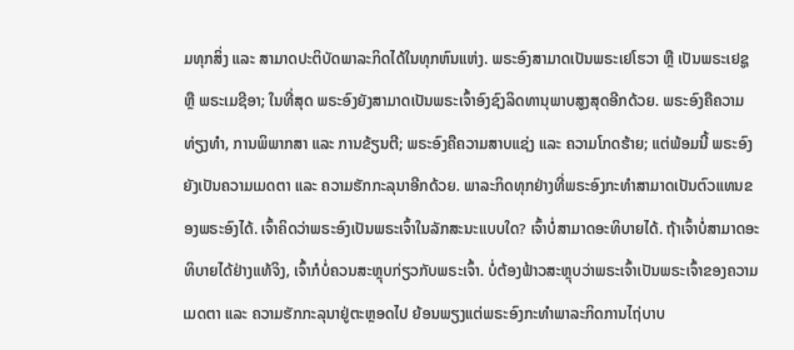ມທຸກສິ່ງ ແລະ ສາມາດປະຕິບັດພາລະກິດໄດ້ໃນທຸກຫົນແຫ່ງ. ພຣະອົງສາມາດເປັນພຣະເຢໂຮວາ ຫຼື ເປັນພຣະເຢຊູ ຫຼື ພຣະເມຊີອາ; ໃນທີ່ສຸດ ພຣະອົງຍັງສາມາດເປັນພຣະເຈົ້າອົງຊົງລິດທານຸພາບສູງສຸດອີກດ້ວຍ. ພຣະອົງຄືຄວາມທ່ຽງທໍາ, ການພິພາກສາ ແລະ ການຂ້ຽນຕີ; ພຣະອົງຄືຄວາມສາບແຊ່ງ ແລະ ຄວາມໂກດຮ້າຍ; ແຕ່ພ້ອມນີ້ ພຣະອົງຍັງເປັນຄວາມເມດຕາ ແລະ ຄວາມຮັກກະລຸນາອີກດ້ວຍ. ພາລະກິດທຸກຢ່າງທີ່ພຣະອົງກະທໍາສາມາດເປັນຕົວແທນຂອງພຣະອົງໄດ້. ເຈົ້າຄິດວ່າພຣະອົງເປັນພຣະເຈົ້າໃນລັກສະນະແບບໃດ? ເຈົ້າບໍ່ສາມາດອະທິບາຍໄດ້. ຖ້າເຈົ້າບໍ່ສາມາດອະທິບາຍໄດ້ຢ່າງແທ້ຈິງ, ເຈົ້າກໍບໍ່ຄວນສະຫຼຸບກ່ຽວກັບພຣະເຈົ້າ. ບໍ່ຕ້ອງຟ້າວສະຫຼຸບວ່າພຣະເຈົ້າເປັນພຣະເຈົ້າຂອງຄວາມເມດຕາ ແລະ ຄວາມຮັກກະລຸນາຢູ່ຕະຫຼອດໄປ ຍ້ອນພຽງແຕ່ພຣະອົງກະທໍາພາລະກິດການໄຖ່ບາບ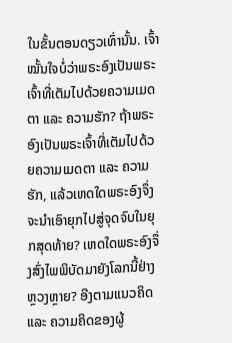ໃນຂັ້ນຕອນດຽວເທົ່ານັ້ນ. ເຈົ້າໝັ້ນໃຈບໍ່ວ່າພຣະອົງເປັນພຣະເຈົ້າທີ່ເຕັມໄປດ້ວຍຄວາມເມດຕາ ແລະ ຄວາມຮັກ? ຖ້າພຣະອົງເປັນພຣະເຈົ້າທີ່ເຕັມໄປດ້ວຍຄວາມເມດຕາ ແລະ ຄວາມຮັກ, ແລ້ວເຫດໃດພຣະອົງຈຶ່ງຈະນໍາເອົາຍຸກໄປສູ່ຈຸດຈົບໃນຍຸກສຸດທ້າຍ? ເຫດໃດພຣະອົງຈຶ່ງສົ່ງໄພພິບັດມາຍັງໂລກນີ້ຢ່າງຫຼວງຫຼາຍ? ອີງຕາມແນວຄິດ ແລະ ຄວາມຄິດຂອງຜູ້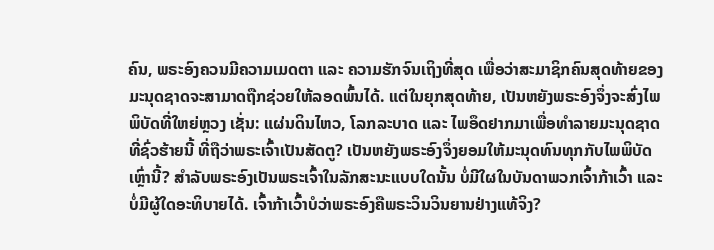ຄົນ, ພຣະອົງຄວນມີຄວາມເມດຕາ ແລະ ຄວາມຮັກຈົນເຖິງທີ່ສຸດ ເພື່ອວ່າສະມາຊິກຄົນສຸດທ້າຍຂອງມະນຸດຊາດຈະສາມາດຖືກຊ່ວຍໃຫ້ລອດພົ້ນໄດ້. ແຕ່ໃນຍຸກສຸດທ້າຍ, ເປັນຫຍັງພຣະອົງຈຶ່ງຈະສົ່ງໄພພິບັດທີ່ໃຫຍ່ຫຼວງ ເຊັ່ນ: ແຜ່ນດິນໄຫວ, ໂລກລະບາດ ແລະ ໄພອຶດຢາກມາເພື່ອທຳລາຍມະນຸດຊາດທີ່ຊົ່ວຮ້າຍນີ້ ທີ່ຖືວ່າພຣະເຈົ້າເປັນສັດຕູ? ເປັນຫຍັງພຣະອົງຈຶ່ງຍອມໃຫ້ມະນຸດທົນທຸກກັບໄພພິບັດເຫຼົ່ານີ້? ສໍາລັບພຣະອົງເປັນພຣະເຈົ້າໃນລັກສະນະແບບໃດນັ້ນ ບໍ່ມີໃຜໃນບັນດາພວກເຈົ້າກ້າເວົ້າ ແລະ ບໍ່ມີຜູ້ໃດອະທິບາຍໄດ້. ເຈົ້າກ້າເວົ້າບໍວ່າພຣະອົງຄືພຣະວິນວິນຍານຢ່າງແທ້ຈິງ?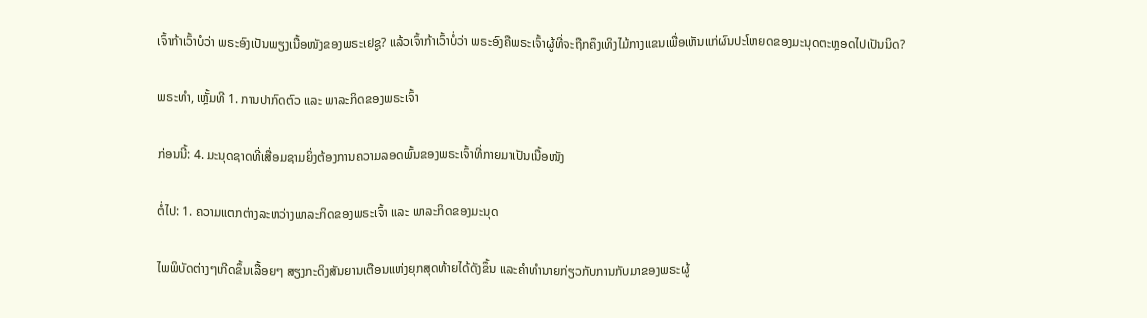ເຈົ້າກ້າເວົ້າບໍວ່າ ພຣະອົງເປັນພຽງເນື້ອໜັງຂອງພຣະເຢຊູ? ແລ້ວເຈົ້າກ້າເວົ້າບໍ່ວ່າ ພຣະອົງຄືພຣະເຈົ້າຜູ້ທີ່ຈະຖືກຄຶງເທິງໄມ້ກາງແຂນເພື່ອເຫັນແກ່ຜົນປະໂຫຍດຂອງມະນຸດຕະຫຼອດໄປເປັນນິດ?

ພຣະທຳ, ເຫຼັ້ມທີ 1. ການປາກົດຕົວ ແລະ ພາລະກິດຂອງພຣະເຈົ້າ

ກ່ອນນີ້: 4. ມະນຸດຊາດທີ່ເສື່ອມຊາມຍິ່ງຕ້ອງການຄວາມລອດພົ້ນຂອງພຣະເຈົ້າທີ່ກາຍມາເປັນເນື້ອໜັງ

ຕໍ່ໄປ: 1. ຄວາມແຕກຕ່າງລະຫວ່າງພາລະກິດຂອງພຣະເຈົ້າ ແລະ ພາລະກິດຂອງມະນຸດ

ໄພພິບັດຕ່າງໆເກີດຂຶ້ນເລື້ອຍໆ ສຽງກະດິງສັນຍານເຕືອນແຫ່ງຍຸກສຸດທ້າຍໄດ້ດັງຂຶ້ນ ແລະຄໍາທໍານາຍກ່ຽວກັບການກັບມາຂອງພຣະຜູ້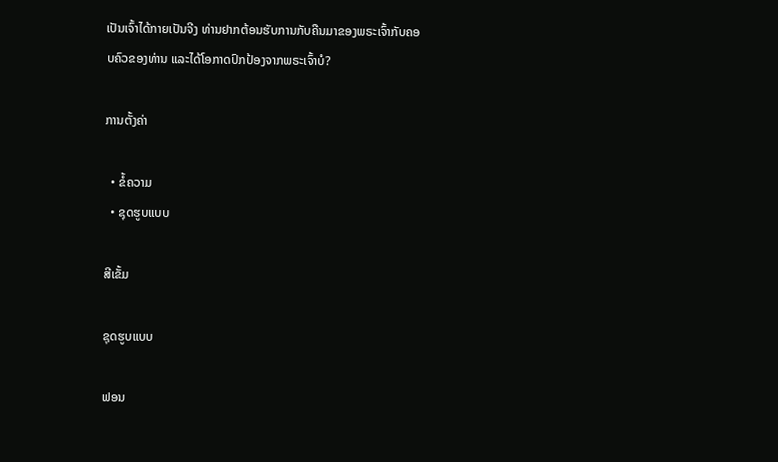ເປັນເຈົ້າໄດ້ກາຍເປັນຈີງ ທ່ານຢາກຕ້ອນຮັບການກັບຄືນມາຂອງພຣະເຈົ້າກັບຄອບຄົວຂອງທ່ານ ແລະໄດ້ໂອກາດປົກປ້ອງຈາກພຣະເຈົ້າບໍ?

ການຕັ້ງຄ່າ

  • ຂໍ້ຄວາມ
  • ຊຸດຮູບແບບ

ສີເຂັ້ມ

ຊຸດຮູບແບບ

ຟອນ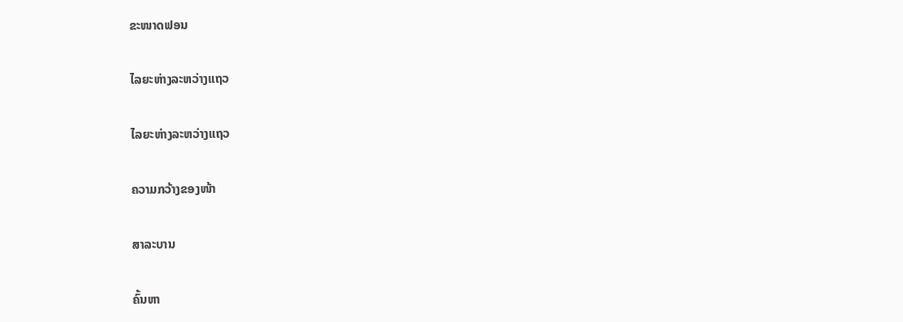ຂະໜາດຟອນ

ໄລຍະຫ່າງລະຫວ່າງແຖວ

ໄລຍະຫ່າງລະຫວ່າງແຖວ

ຄວາມກວ້າງຂອງໜ້າ

ສາລະບານ

ຄົ້ນຫາ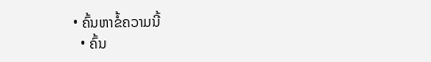• ຄົ້ນຫາຂໍ້ຄວາມນີ້
  • ຄົ້ນ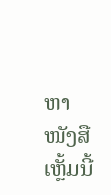ຫາໜັງສືເຫຼັ້ມນີ້